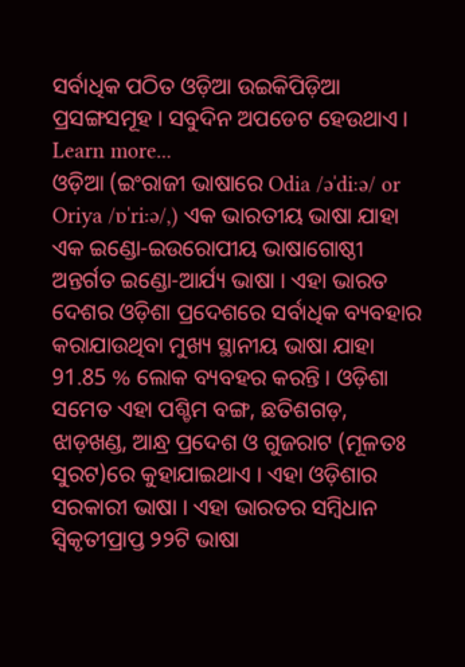ସର୍ବାଧିକ ପଠିତ ଓଡ଼ିଆ ଉଇକିପିଡ଼ିଆ ପ୍ରସଙ୍ଗସମୂହ । ସବୁଦିନ ଅପଡେଟ ହେଉଥାଏ । Learn more...
ଓଡ଼ିଆ (ଇଂରାଜୀ ଭାଷାରେ Odia /əˈdiːə/ or Oriya /ɒˈriːə/,) ଏକ ଭାରତୀୟ ଭାଷା ଯାହା ଏକ ଇଣ୍ଡୋ-ଇଉରୋପୀୟ ଭାଷାଗୋଷ୍ଠୀ ଅନ୍ତର୍ଗତ ଇଣ୍ଡୋ-ଆର୍ଯ୍ୟ ଭାଷା । ଏହା ଭାରତ ଦେଶର ଓଡ଼ିଶା ପ୍ରଦେଶରେ ସର୍ବାଧିକ ବ୍ୟବହାର କରାଯାଉଥିବା ମୁଖ୍ୟ ସ୍ଥାନୀୟ ଭାଷା ଯାହା 91.85 % ଲୋକ ବ୍ୟବହର କରନ୍ତି । ଓଡ଼ିଶା ସମେତ ଏହା ପଶ୍ଚିମ ବଙ୍ଗ, ଛତିଶଗଡ଼, ଝାଡ଼ଖଣ୍ଡ, ଆନ୍ଧ୍ର ପ୍ରଦେଶ ଓ ଗୁଜରାଟ (ମୂଳତଃ ସୁରଟ)ରେ କୁହାଯାଇଥାଏ । ଏହା ଓଡ଼ିଶାର ସରକାରୀ ଭାଷା । ଏହା ଭାରତର ସମ୍ବିଧାନ ସ୍ୱିକୃତୀପ୍ରାପ୍ତ ୨୨ଟି ଭାଷା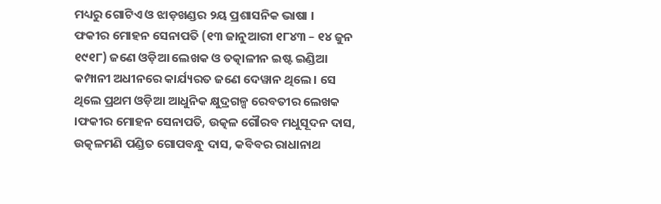ମଧ୍ୟରୁ ଗୋଟିଏ ଓ ଝାଡ଼ଖଣ୍ଡର ୨ୟ ପ୍ରଶାସନିକ ଭାଷା ।
ଫକୀର ମୋହନ ସେନାପତି (୧୩ ଜାନୁଆରୀ ୧୮୪୩ – ୧୪ ଜୁନ ୧୯୧୮) ଜଣେ ଓଡ଼ିଆ ଲେଖକ ଓ ତତ୍କାଳୀନ ଇଷ୍ଟ ଇଣ୍ଡିଆ କମ୍ପାନୀ ଅଧୀନରେ କାର୍ଯ୍ୟରତ ଜଣେ ଦେୱାନ ଥିଲେ । ସେ ଥିଲେ ପ୍ରଥମ ଓଡ଼ିଆ ଆଧୁନିକ କ୍ଷୁଦ୍ରଗଳ୍ପ ରେବତୀର ଲେଖକ ।ଫକୀର ମୋହନ ସେନାପତି, ଉତ୍କଳ ଗୌରବ ମଧୁସୂଦନ ଦାସ, ଉତ୍କଳମଣି ପଣ୍ଡିତ ଗୋପବନ୍ଧୁ ଦାସ, କବିବର ରାଧାନାଥ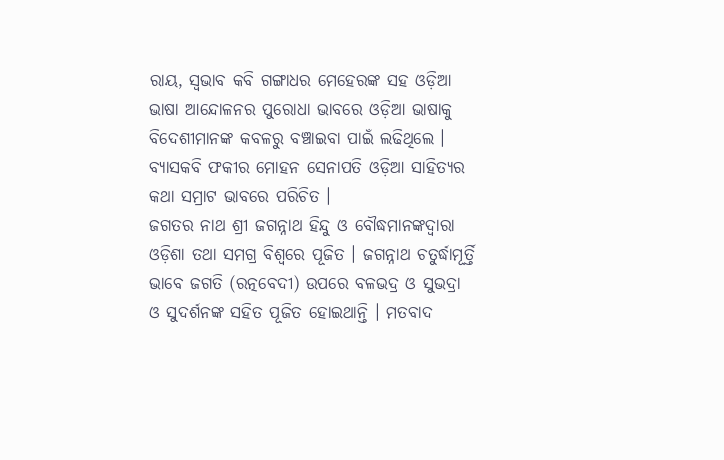ରାୟ, ସ୍ୱଭାବ କବି ଗଙ୍ଗାଧର ମେହେରଙ୍କ ସହ ଓଡ଼ିଆ ଭାଷା ଆନ୍ଦୋଳନର ପୁରୋଧା ଭାବରେ ଓଡ଼ିଆ ଭାଷାକୁ ବିଦେଶୀମାନଙ୍କ କବଳରୁ ବଞ୍ଚାଇବା ପାଇଁ ଲଢିଥିଲେ । ବ୍ୟାସକବି ଫକୀର ମୋହନ ସେନାପତି ଓଡ଼ିଆ ସାହିତ୍ୟର କଥା ସମ୍ରାଟ ଭାବରେ ପରିଚିତ ।
ଜଗତର ନାଥ ଶ୍ରୀ ଜଗନ୍ନାଥ ହିନ୍ଦୁ ଓ ବୌଦ୍ଧମାନଙ୍କଦ୍ୱାରା ଓଡ଼ିଶା ତଥା ସମଗ୍ର ବିଶ୍ଵରେ ପୂଜିତ । ଜଗନ୍ନାଥ ଚତୁର୍ଦ୍ଧାମୂର୍ତ୍ତି ଭାବେ ଜଗତି (ରତ୍ନବେଦୀ) ଉପରେ ବଳଭଦ୍ର ଓ ସୁଭଦ୍ରା ଓ ସୁଦର୍ଶନଙ୍କ ସହିତ ପୂଜିତ ହୋଇଥାନ୍ତି । ମତବାଦ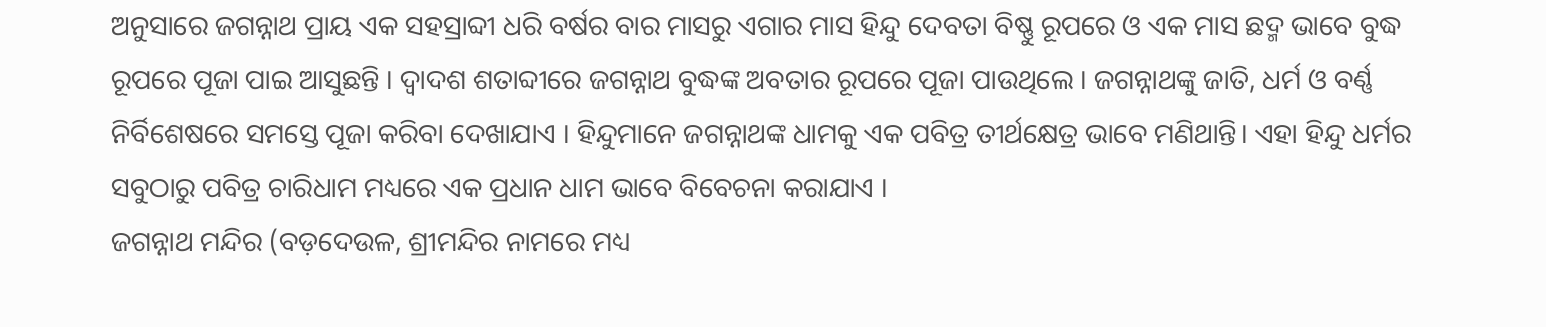ଅନୁସାରେ ଜଗନ୍ନାଥ ପ୍ରାୟ ଏକ ସହସ୍ରାବ୍ଦୀ ଧରି ବର୍ଷର ବାର ମାସରୁ ଏଗାର ମାସ ହିନ୍ଦୁ ଦେବତା ବିଷ୍ଣୁ ରୂପରେ ଓ ଏକ ମାସ ଛଦ୍ମ ଭାବେ ବୁଦ୍ଧ ରୂପରେ ପୂଜା ପାଇ ଆସୁଛନ୍ତି । ଦ୍ୱାଦଶ ଶତାବ୍ଦୀରେ ଜଗନ୍ନାଥ ବୁଦ୍ଧଙ୍କ ଅବତାର ରୂପରେ ପୂଜା ପାଉଥିଲେ । ଜଗନ୍ନାଥଙ୍କୁ ଜାତି, ଧର୍ମ ଓ ବର୍ଣ୍ଣ ନିର୍ବିଶେଷରେ ସମସ୍ତେ ପୂଜା କରିବା ଦେଖାଯାଏ । ହିନ୍ଦୁମାନେ ଜଗନ୍ନାଥଙ୍କ ଧାମକୁ ଏକ ପବିତ୍ର ତୀର୍ଥକ୍ଷେତ୍ର ଭାବେ ମଣିଥାନ୍ତି। ଏହା ହିନ୍ଦୁ ଧର୍ମର ସବୁଠାରୁ ପବିତ୍ର ଚାରିଧାମ ମଧ୍ୟରେ ଏକ ପ୍ରଧାନ ଧାମ ଭାବେ ବିବେଚନା କରାଯାଏ ।
ଜଗନ୍ନାଥ ମନ୍ଦିର (ବଡ଼ଦେଉଳ, ଶ୍ରୀମନ୍ଦିର ନାମରେ ମଧ୍ୟ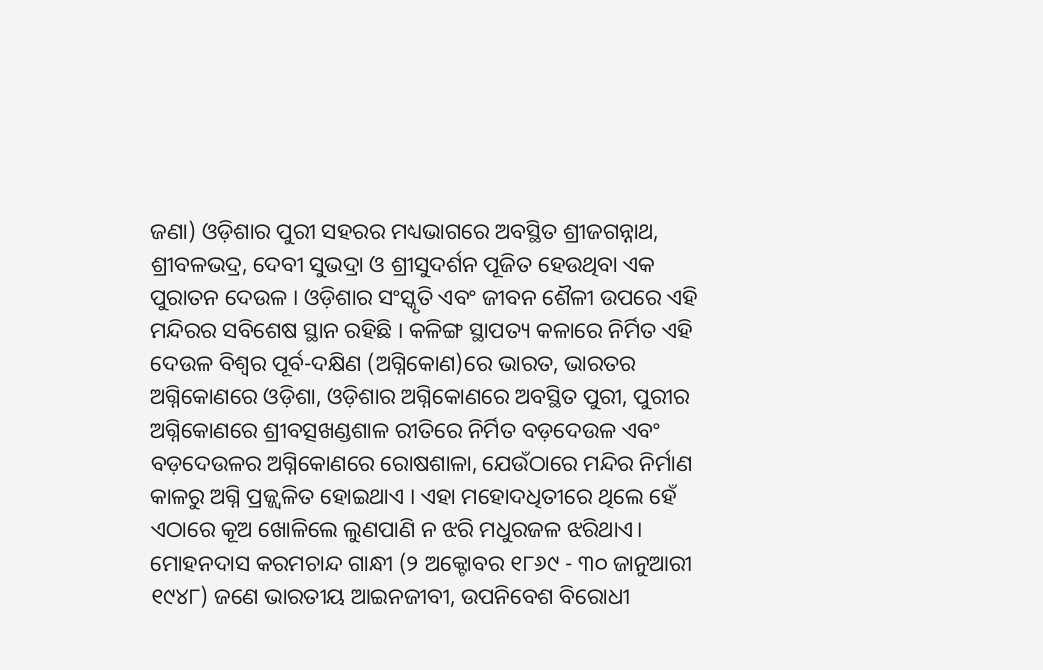ଜଣା) ଓଡ଼ିଶାର ପୁରୀ ସହରର ମଧ୍ୟଭାଗରେ ଅବସ୍ଥିତ ଶ୍ରୀଜଗନ୍ନାଥ, ଶ୍ରୀବଳଭଦ୍ର, ଦେବୀ ସୁଭଦ୍ରା ଓ ଶ୍ରୀସୁଦର୍ଶନ ପୂଜିତ ହେଉଥିବା ଏକ ପୁରାତନ ଦେଉଳ । ଓଡ଼ିଶାର ସଂସ୍କୃତି ଏବଂ ଜୀବନ ଶୈଳୀ ଉପରେ ଏହି ମନ୍ଦିରର ସବିଶେଷ ସ୍ଥାନ ରହିଛି । କଳିଙ୍ଗ ସ୍ଥାପତ୍ୟ କଳାରେ ନିର୍ମିତ ଏହି ଦେଉଳ ବିଶ୍ୱର ପୂର୍ବ-ଦକ୍ଷିଣ (ଅଗ୍ନିକୋଣ)ରେ ଭାରତ, ଭାରତର ଅଗ୍ନିକୋଣରେ ଓଡ଼ିଶା, ଓଡ଼ିଶାର ଅଗ୍ନିକୋଣରେ ଅବସ୍ଥିତ ପୁରୀ, ପୁରୀର ଅଗ୍ନିକୋଣରେ ଶ୍ରୀବତ୍ସଖଣ୍ଡଶାଳ ରୀତିରେ ନିର୍ମିତ ବଡ଼ଦେଉଳ ଏବଂ ବଡ଼ଦେଉଳର ଅଗ୍ନିକୋଣରେ ରୋଷଶାଳା, ଯେଉଁଠାରେ ମନ୍ଦିର ନିର୍ମାଣ କାଳରୁ ଅଗ୍ନି ପ୍ରଜ୍ଜ୍ୱଳିତ ହୋଇଥାଏ । ଏହା ମହୋଦଧିତୀରେ ଥିଲେ ହେଁ ଏଠାରେ କୂଅ ଖୋଳିଲେ ଲୁଣପାଣି ନ ଝରି ମଧୁରଜଳ ଝରିଥାଏ।
ମୋହନଦାସ କରମଚାନ୍ଦ ଗାନ୍ଧୀ (୨ ଅକ୍ଟୋବର ୧୮୬୯ - ୩୦ ଜାନୁଆରୀ ୧୯୪୮) ଜଣେ ଭାରତୀୟ ଆଇନଜୀବୀ, ଉପନିବେଶ ବିରୋଧୀ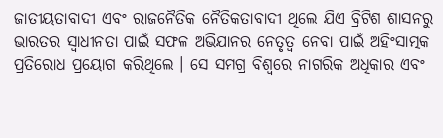ଜାତୀୟତାବାଦୀ ଏବଂ ରାଜନୈତିକ ନୈତିକତାବାଦୀ ଥିଲେ ଯିଏ ବ୍ରିଟିଶ ଶାସନରୁ ଭାରତର ସ୍ୱାଧୀନତା ପାଇଁ ସଫଳ ଅଭିଯାନର ନେତୃତ୍ୱ ନେବା ପାଇଁ ଅହିଂସାତ୍ମକ ପ୍ରତିରୋଧ ପ୍ରୟୋଗ କରିଥିଲେ । ସେ ସମଗ୍ର ବିଶ୍ୱରେ ନାଗରିକ ଅଧିକାର ଏବଂ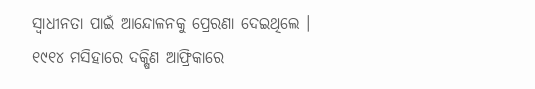ସ୍ୱାଧୀନତା ପାଇଁ ଆନ୍ଦୋଳନକୁ ପ୍ରେରଣା ଦେଇଥିଲେ । ୧୯୧୪ ମସିହାରେ ଦକ୍ଷିଣ ଆଫ୍ରିକାରେ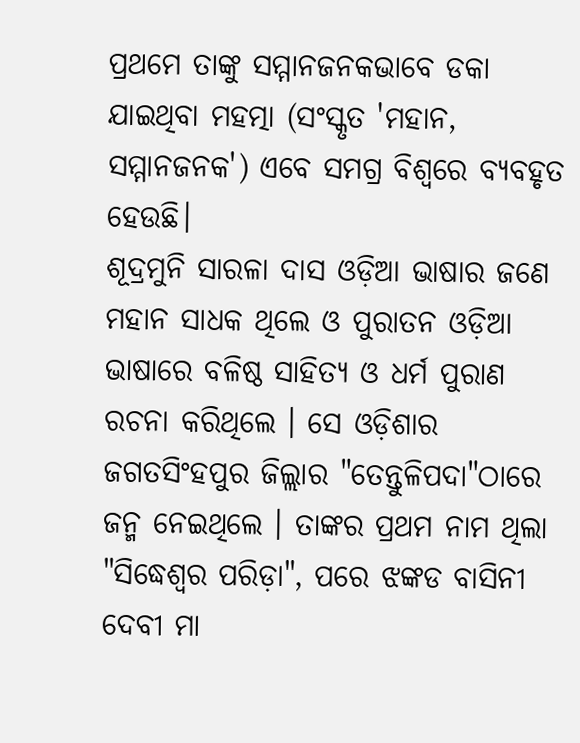ପ୍ରଥମେ ତାଙ୍କୁ ସମ୍ମାନଜନକଭାବେ ଡକା ଯାଇଥିବା ମହତ୍ମା (ସଂସ୍କୃତ 'ମହାନ, ସମ୍ମାନଜନକ') ଏବେ ସମଗ୍ର ବିଶ୍ୱରେ ବ୍ୟବହୃତ ହେଉଛି।
ଶୂଦ୍ରମୁନି ସାରଳା ଦାସ ଓଡ଼ିଆ ଭାଷାର ଜଣେ ମହାନ ସାଧକ ଥିଲେ ଓ ପୁରାତନ ଓଡ଼ିଆ ଭାଷାରେ ବଳିଷ୍ଠ ସାହିତ୍ୟ ଓ ଧର୍ମ ପୁରାଣ ରଚନା କରିଥିଲେ । ସେ ଓଡ଼ିଶାର ଜଗତସିଂହପୁର ଜିଲ୍ଲାର "ତେନ୍ତୁଳିପଦା"ଠାରେ ଜନ୍ମ ନେଇଥିଲେ । ତାଙ୍କର ପ୍ରଥମ ନାମ ଥିଲା "ସିଦ୍ଧେଶ୍ୱର ପରିଡ଼ା", ପରେ ଝଙ୍କଡ ବାସିନୀ ଦେବୀ ମା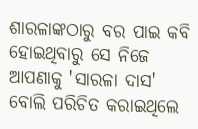ଶାରଳାଙ୍କଠାରୁ ବର ପାଇ କବି ହୋଇଥିବାରୁ ସେ ନିଜେ ଆପଣାକୁ 'ସାରଳା ଦାସ' ବୋଲି ପରିଚିତ କରାଇଥିଲେ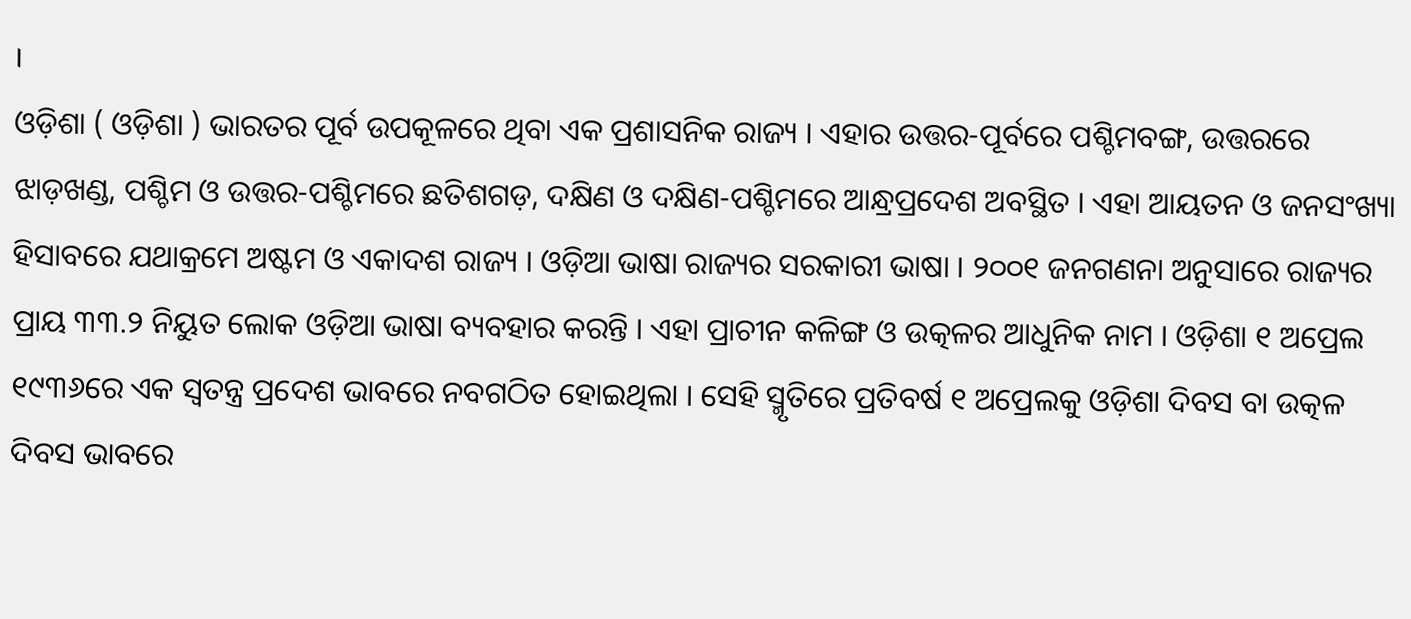।
ଓଡ଼ିଶା ( ଓଡ଼ିଶା ) ଭାରତର ପୂର୍ବ ଉପକୂଳରେ ଥିବା ଏକ ପ୍ରଶାସନିକ ରାଜ୍ୟ । ଏହାର ଉତ୍ତର-ପୂର୍ବରେ ପଶ୍ଚିମବଙ୍ଗ, ଉତ୍ତରରେ ଝାଡ଼ଖଣ୍ଡ, ପଶ୍ଚିମ ଓ ଉତ୍ତର-ପଶ୍ଚିମରେ ଛତିଶଗଡ଼, ଦକ୍ଷିଣ ଓ ଦକ୍ଷିଣ-ପଶ୍ଚିମରେ ଆନ୍ଧ୍ରପ୍ରଦେଶ ଅବସ୍ଥିତ । ଏହା ଆୟତନ ଓ ଜନସଂଖ୍ୟା ହିସାବରେ ଯଥାକ୍ରମେ ଅଷ୍ଟମ ଓ ଏକାଦଶ ରାଜ୍ୟ । ଓଡ଼ିଆ ଭାଷା ରାଜ୍ୟର ସରକାରୀ ଭାଷା । ୨୦୦୧ ଜନଗଣନା ଅନୁସାରେ ରାଜ୍ୟର ପ୍ରାୟ ୩୩.୨ ନିୟୁତ ଲୋକ ଓଡ଼ିଆ ଭାଷା ବ୍ୟବହାର କରନ୍ତି । ଏହା ପ୍ରାଚୀନ କଳିଙ୍ଗ ଓ ଉତ୍କଳର ଆଧୁନିକ ନାମ । ଓଡ଼ିଶା ୧ ଅପ୍ରେଲ ୧୯୩୬ରେ ଏକ ସ୍ୱତନ୍ତ୍ର ପ୍ରଦେଶ ଭାବରେ ନବଗଠିତ ହୋଇଥିଲା । ସେହି ସ୍ମୃତିରେ ପ୍ରତିବର୍ଷ ୧ ଅପ୍ରେଲକୁ ଓଡ଼ିଶା ଦିବସ ବା ଉତ୍କଳ ଦିବସ ଭାବରେ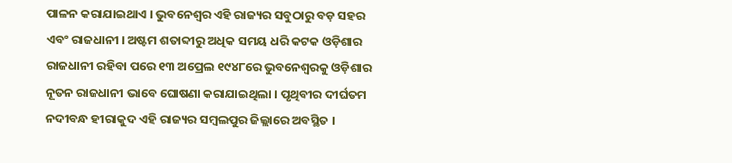ପାଳନ କରାଯାଇଥାଏ । ଭୁବନେଶ୍ୱର ଏହି ରାଜ୍ୟର ସବୁଠାରୁ ବଡ଼ ସହର ଏବଂ ରାଜଧାନୀ । ଅଷ୍ଟମ ଶତାବ୍ଦୀରୁ ଅଧିକ ସମୟ ଧରି କଟକ ଓଡ଼ିଶାର ରାଜଧାନୀ ରହିବା ପରେ ୧୩ ଅପ୍ରେଲ ୧୯୪୮ରେ ଭୁବନେଶ୍ୱରକୁ ଓଡ଼ିଶାର ନୂତନ ରାଜଧାନୀ ଭାବେ ଘୋଷଣା କରାଯାଇଥିଲା । ପୃଥିବୀର ଦୀର୍ଘତମ ନଦୀବନ୍ଧ ହୀରାକୁଦ ଏହି ରାଜ୍ୟର ସମ୍ବଲପୁର ଜିଲ୍ଲାରେ ଅବସ୍ଥିତ ।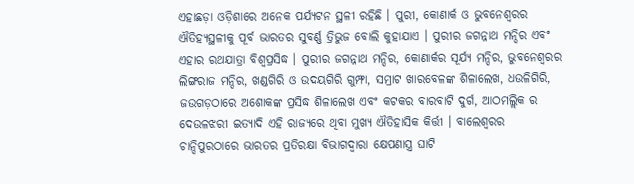ଏହାଛଡ଼ା ଓଡ଼ିଶାରେ ଅନେକ ପର୍ଯ୍ୟଟନ ସ୍ଥଳୀ ରହିଛି । ପୁରୀ, କୋଣାର୍କ ଓ ଭୁବନେଶ୍ୱରର ଐତିହ୍ୟସ୍ଥଳୀକୁ ପୂର୍ବ ଭାରତର ସୁବର୍ଣ୍ଣ ତ୍ରିଭୁଜ ବୋଲି କୁହାଯାଏ । ପୁରୀର ଜଗନ୍ନାଥ ମନ୍ଦିର ଏବଂ ଏହାର ରଥଯାତ୍ରା ବିଶ୍ୱପ୍ରସିଦ୍ଧ । ପୁରୀର ଜଗନ୍ନାଥ ମନ୍ଦିର, କୋଣାର୍କର ସୂର୍ଯ୍ୟ ମନ୍ଦିର, ଭୁବନେଶ୍ୱରର ଲିଙ୍ଗରାଜ ମନ୍ଦିର, ଖଣ୍ଡଗିରି ଓ ଉଦୟଗିରି ଗୁମ୍ଫା, ସମ୍ରାଟ ଖାରବେଳଙ୍କ ଶିଳାଲେଖ, ଧଉଳିଗିରି, ଜଉଗଡ଼ଠାରେ ଅଶୋକଙ୍କ ପ୍ରସିଦ୍ଧ ଶିଳାଲେଖ ଏବଂ କଟକର ବାରବାଟି ଦୁର୍ଗ, ଆଠମଲ୍ଲିକ ର ଦେଉଳଝରୀ ଇତ୍ୟାଦି ଏହି ରାଜ୍ୟରେ ଥିବା ମୁଖ୍ୟ ଐତିହାସିକ କିର୍ତ୍ତୀ । ବାଲେଶ୍ୱରର ଚାନ୍ଦିପୁରଠାରେ ଭାରତର ପ୍ରତିରକ୍ଷା ବିଭାଗଦ୍ୱାରା କ୍ଷେପଣାସ୍ତ୍ର ଘାଟି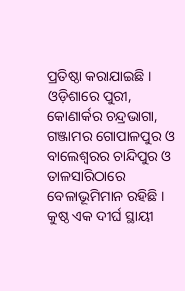ପ୍ରତିଷ୍ଠା କରାଯାଇଛି । ଓଡ଼ିଶାରେ ପୁରୀ, କୋଣାର୍କର ଚନ୍ଦ୍ରଭାଗା, ଗଞ୍ଜାମର ଗୋପାଳପୁର ଓ ବାଲେଶ୍ୱରର ଚାନ୍ଦିପୁର ଓ ତାଳସାରିଠାରେ ବେଳାଭୂମିମାନ ରହିଛି ।
କୁଷ୍ଠ ଏକ ଦୀର୍ଘ ସ୍ଥାୟୀ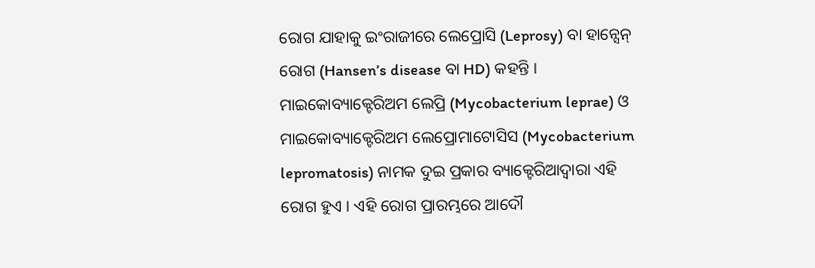ରୋଗ ଯାହାକୁ ଇଂରାଜୀରେ ଲେପ୍ରୋସି (Leprosy) ବା ହାନ୍ସେନ୍ ରୋଗ (Hansen’s disease ବା HD) କହନ୍ତି । ମାଇକୋବ୍ୟାକ୍ଟେରିଅମ ଲେପ୍ରି (Mycobacterium leprae) ଓ ମାଇକୋବ୍ୟାକ୍ଟେରିଅମ ଲେପ୍ରୋମାଟୋସିସ (Mycobacterium lepromatosis) ନାମକ ଦୁଇ ପ୍ରକାର ବ୍ୟାକ୍ଟେରିଆଦ୍ୱାରା ଏହି ରୋଗ ହୁଏ । ଏହି ରୋଗ ପ୍ରାରମ୍ଭରେ ଆଦୌ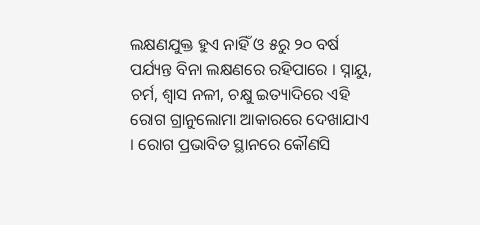ଲକ୍ଷଣଯୁକ୍ତ ହୁଏ ନାହିଁ ଓ ୫ରୁ ୨୦ ବର୍ଷ ପର୍ଯ୍ୟନ୍ତ ବିନା ଲକ୍ଷଣରେ ରହିପାରେ । ସ୍ନାୟୁ, ଚର୍ମ, ଶ୍ୱାସ ନଳୀ, ଚକ୍ଷୁ ଇତ୍ୟାଦିରେ ଏହି ରୋଗ ଗ୍ରାନୁଲୋମା ଆକାରରେ ଦେଖାଯାଏ । ରୋଗ ପ୍ରଭାବିତ ସ୍ଥାନରେ କୌଣସି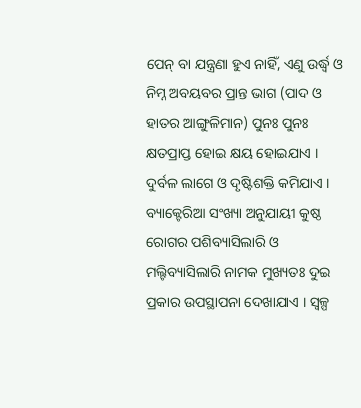ପେନ୍ ବା ଯନ୍ତ୍ରଣା ହୁଏ ନାହିଁ, ଏଣୁ ଉର୍ଦ୍ଧ୍ୱ ଓ ନିମ୍ନ ଅବୟବର ପ୍ରାନ୍ତ ଭାଗ (ପାଦ ଓ ହାତର ଆଙ୍ଗୁଳିମାନ) ପୁନଃ ପୁନଃ କ୍ଷତପ୍ରାପ୍ତ ହୋଇ କ୍ଷୟ ହୋଇଯାଏ । ଦୁର୍ବଳ ଲାଗେ ଓ ଦୃଷ୍ଟିଶକ୍ତି କମିଯାଏ । ବ୍ୟାକ୍ଟେରିଆ ସଂଖ୍ୟା ଅନୁଯାୟୀ କୁଷ୍ଠ ରୋଗର ପଶିବ୍ୟାସିଲାରି ଓ ମଲ୍ଟିବ୍ୟାସିଲାରି ନାମକ ମୁଖ୍ୟତଃ ଦୁଇ ପ୍ରକାର ଉପସ୍ଥାପନା ଦେଖାଯାଏ । ସ୍ୱଳ୍ପ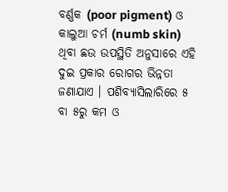ବର୍ଣ୍ଣକ (poor pigment) ଓ କାଲୁଆ ଚର୍ମ (numb skin) ଥିବା ଛଉ ଉପସ୍ଥିତି ଅନୁସାରେ ଏହି ଦୁଇ ପ୍ରକାର ରୋଗର ଭିନ୍ନତା ଜଣାଯାଏ । ପଶିବ୍ୟାସିଲାରିରେ ୫ ବା ୫ରୁ କମ ଓ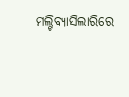ମଲ୍ଟିବ୍ୟାସିଲାରିରେ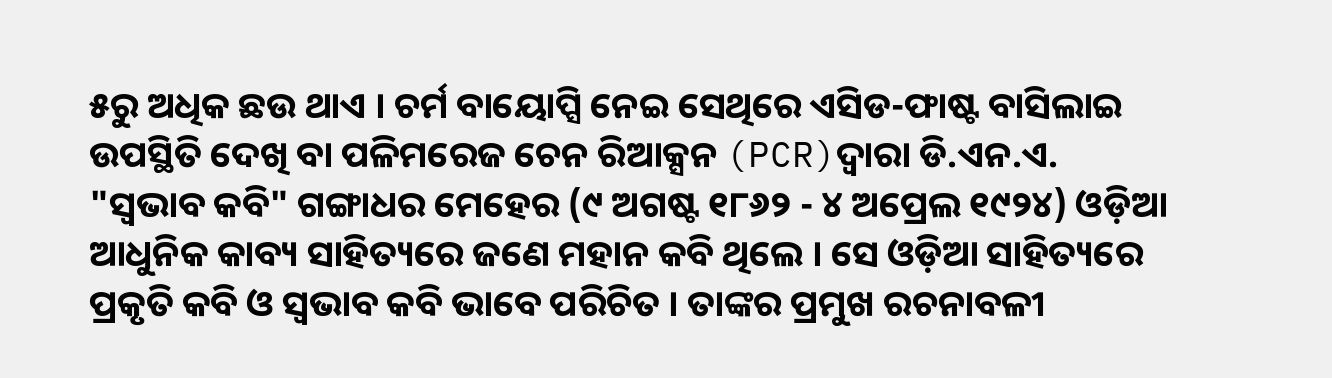୫ରୁ ଅଧିକ ଛଉ ଥାଏ । ଚର୍ମ ବାୟୋପ୍ସି ନେଇ ସେଥିରେ ଏସିଡ-ଫାଷ୍ଟ ବାସିଲାଇ ଉପସ୍ଥିତି ଦେଖି ବା ପଳିମରେଜ ଚେନ ରିଆକ୍ସନ (PCR)ଦ୍ୱାରା ଡି.ଏନ.ଏ.
"ସ୍ୱଭାବ କବି" ଗଙ୍ଗାଧର ମେହେର (୯ ଅଗଷ୍ଟ ୧୮୬୨ - ୪ ଅପ୍ରେଲ ୧୯୨୪) ଓଡ଼ିଆ ଆଧୁନିକ କାବ୍ୟ ସାହିତ୍ୟରେ ଜଣେ ମହାନ କବି ଥିଲେ । ସେ ଓଡ଼ିଆ ସାହିତ୍ୟରେ ପ୍ରକୃତି କବି ଓ ସ୍ୱଭାବ କବି ଭାବେ ପରିଚିତ । ତାଙ୍କର ପ୍ରମୁଖ ରଚନାବଳୀ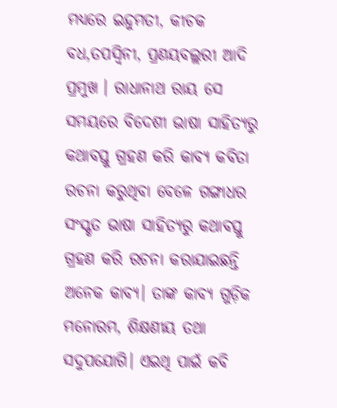ମଧ୍ୟରେ ଇନ୍ଦୁମତୀ, କୀଚକ ବଧ,ତପସ୍ୱିନୀ, ପ୍ରଣୟବଲ୍ଲରୀ ଆଦି ପ୍ରମୁଖ । ରାଧାନାଥ ରାୟ ସେ ସମୟରେ ବିଦେଶୀ ଭାଷା ସାହିତ୍ୟରୁ କଥାବସ୍ତୁ ଗ୍ରହଣ କରି କାବ୍ୟ କବିତା ରଚନା କରୁଥିବା ବେଳେ ଗଙ୍ଗାଧର ସଂସ୍କୃତ ଭାଷା ସାହିତ୍ୟରୁ କଥାବସ୍ତୁ ଗ୍ରହଣ କରି ରଚନା କରାଯାଇଛନ୍ତି ଅନେକ କାବ୍ୟ। ତାଙ୍କ କାବ୍ୟ ଗୁଡ଼ିକ ମନୋରମ, ଶିକ୍ଷଣୀୟ ତଥା ସଦୁପଯୋଗି। ଏଇଥି ପାଇଁ କବି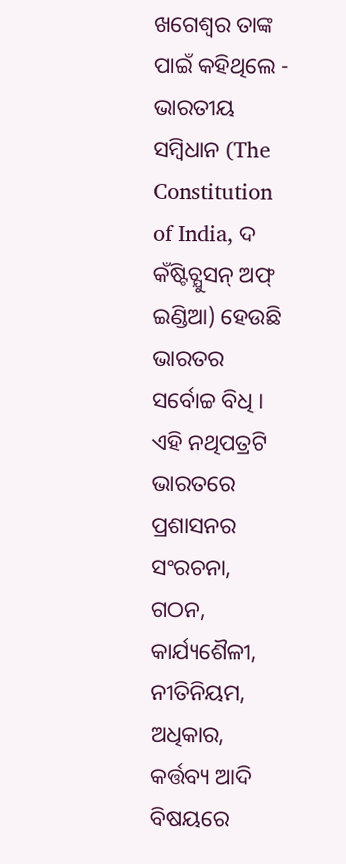ଖଗେଶ୍ବର ତାଙ୍କ ପାଇଁ କହିଥିଲେ -
ଭାରତୀୟ ସମ୍ବିଧାନ (The Constitution of India, ଦ କଁଷ୍ଟିଚ୍ଯୁସନ୍ ଅଫ୍ ଇଣ୍ଡିଆ) ହେଉଛି ଭାରତର ସର୍ବୋଚ୍ଚ ବିଧି । ଏହି ନଥିପତ୍ରଟି ଭାରତରେ ପ୍ରଶାସନର ସଂରଚନା, ଗଠନ, କାର୍ଯ୍ୟଶୈଳୀ, ନୀତିନିୟମ, ଅଧିକାର, କର୍ତ୍ତବ୍ୟ ଆଦି ବିଷୟରେ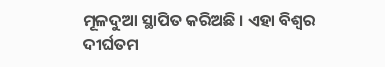ମୂଳଦୁଆ ସ୍ଥାପିତ କରିଅଛି । ଏହା ବିଶ୍ୱର ଦୀର୍ଘତମ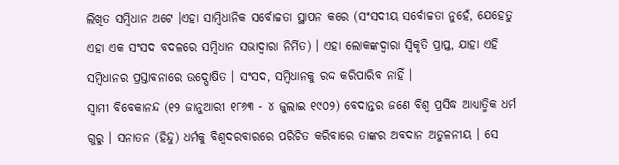ଲିଖିତ ସମ୍ବିଧାନ ଅଟେ ।ଏହା ସାମ୍ବିଧାନିକ ସର୍ବୋଚ୍ଚତା ସ୍ଥାପନ କରେ (ସଂସଦୀୟ ସର୍ବୋଚ୍ଚତା ନୁହେଁ, ଯେହେତୁ ଏହା ଏକ ସଂସଦ ବଦଳରେ ସମ୍ବିଧାନ ସଭାଦ୍ୱାରା ନିର୍ମିତ) । ଏହା ଲୋକଙ୍କଦ୍ୱାରା ସ୍ୱିକୃତି ପ୍ରାପ୍ତ, ଯାହା ଏହି ସମ୍ବିଧାନର ପ୍ରସ୍ତାବନାରେ ଉଦ୍ଘୋଷିତ । ସଂସଦ, ସମ୍ବିଧାନକୁ ରଦ୍ଦ କରିପାରିବ ନାହିଁ ।
ସ୍ୱାମୀ ବିବେକାନନ୍ଦ (୧୨ ଜାନୁଆରୀ ୧୮୬୩ - ୪ ଜୁଲାଇ ୧୯୦୨) ବେଦାନ୍ତର ଜଣେ ବିଶ୍ୱ ପ୍ରସିଦ୍ଧ ଆଧ୍ୟାତ୍ମିକ ଧର୍ମ ଗୁରୁ । ସନାତନ (ହିନ୍ଦୁ) ଧର୍ମକୁ ବିଶ୍ୱଦରବାରରେ ପରିଚିତ କରିବାରେ ତାଙ୍କର ଅବଦାନ ଅତୁଳନୀୟ । ସେ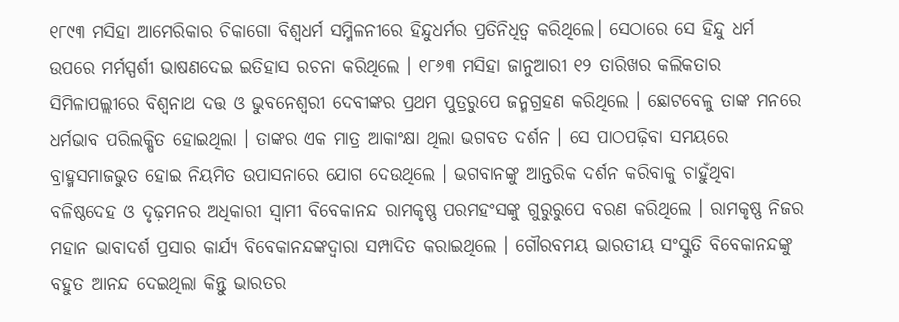୧୮୯୩ ମସିହା ଆମେରିକାର ଚିକାଗୋ ବିଶ୍ୱଧର୍ମ ସମ୍ମିଳନୀରେ ହିନ୍ଦୁଧର୍ମର ପ୍ରତିନିଧିତ୍ୱ କରିଥିଲେ। ସେଠାରେ ସେ ହିନ୍ଦୁ ଧର୍ମ ଉପରେ ମର୍ମସ୍ପର୍ଶୀ ଭାଷଣଦେଇ ଇତିହାସ ରଚନା କରିଥିଲେ । ୧୮୬୩ ମସିହା ଜାନୁଆରୀ ୧୨ ତାରିଖର କଲିକତାର ସିମିଳାପଲ୍ଲୀରେ ବିଶ୍ୱନାଥ ଦତ୍ତ ଓ ଭୁବନେଶ୍ୱରୀ ଦେବୀଙ୍କର ପ୍ରଥମ ପୁତ୍ରରୁପେ ଜନ୍ମଗ୍ରହଣ କରିଥିଲେ । ଛୋଟବେଳୁ ତାଙ୍କ ମନରେ ଧର୍ମଭାବ ପରିଲକ୍ଷିତ ହୋଇଥିଲା । ତାଙ୍କର ଏକ ମାତ୍ର ଆକାଂକ୍ଷା ଥିଲା ଭଗବତ ଦର୍ଶନ । ସେ ପାଠପଢ଼ିବା ସମୟରେ ବ୍ରାହ୍ମସମାଜଭୁତ ହୋଇ ନିୟମିତ ଉପାସନାରେ ଯୋଗ ଦେଉଥିଲେ । ଭଗବାନଙ୍କୁ ଆନ୍ତରିକ ଦର୍ଶନ କରିବାକୁ ଚାହୁଁଥିବା ବଳିଷ୍ଠଦେହ ଓ ଦୃଢ଼ମନର ଅଧିକାରୀ ସ୍ୱାମୀ ବିବେକାନନ୍ଦ ରାମକୃଷ୍ଣ ପରମହଂସଙ୍କୁ ଗୁରୁରୁପେ ବରଣ କରିଥିଲେ । ରାମକୃଷ୍ଣ ନିଜର ମହାନ ଭାବାଦର୍ଶ ପ୍ରସାର କାର୍ଯ୍ୟ ବିବେକାନନ୍ଦଙ୍କଦ୍ୱାରା ସମ୍ପାଦିତ କରାଇଥିଲେ । ଗୌରବମୟ ଭାରତୀୟ ସଂସ୍କୁତି ବିବେକାନନ୍ଦଙ୍କୁ ବହୁତ ଆନନ୍ଦ ଦେଇଥିଲା କିନ୍ତୁ ଭାରତର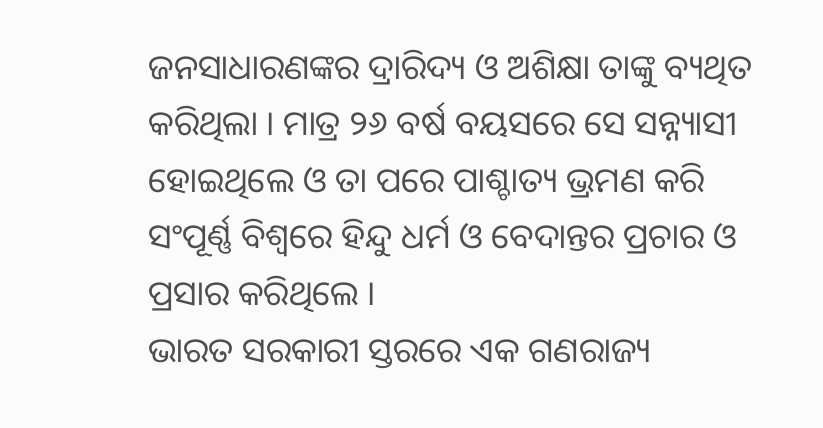ଜନସାଧାରଣଙ୍କର ଦ୍ରାରିଦ୍ୟ ଓ ଅଶିକ୍ଷା ତାଙ୍କୁ ବ୍ୟଥିତ କରିଥିଲା । ମାତ୍ର ୨୬ ବର୍ଷ ବୟସରେ ସେ ସନ୍ନ୍ୟାସୀ ହୋଇଥିଲେ ଓ ତା ପରେ ପାଶ୍ଚାତ୍ୟ ଭ୍ରମଣ କରି ସଂପୂର୍ଣ୍ଣ ବିଶ୍ୱରେ ହିନ୍ଦୁ ଧର୍ମ ଓ ବେଦାନ୍ତର ପ୍ରଚାର ଓ ପ୍ରସାର କରିଥିଲେ ।
ଭାରତ ସରକାରୀ ସ୍ତରରେ ଏକ ଗଣରାଜ୍ୟ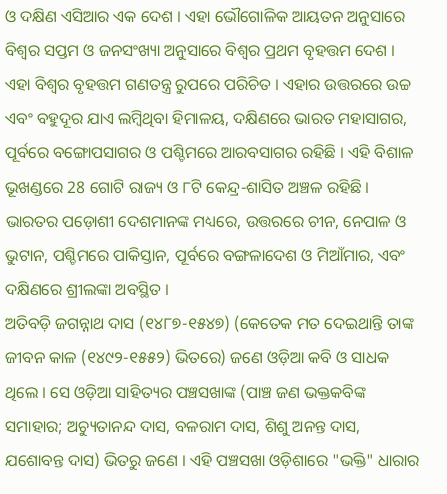ଓ ଦକ୍ଷିଣ ଏସିଆର ଏକ ଦେଶ । ଏହା ଭୌଗୋଳିକ ଆୟତନ ଅନୁସାରେ ବିଶ୍ୱର ସପ୍ତମ ଓ ଜନସଂଖ୍ୟା ଅନୁସାରେ ବିଶ୍ୱର ପ୍ରଥମ ବୃହତ୍ତମ ଦେଶ । ଏହା ବିଶ୍ୱର ବୃହତ୍ତମ ଗଣତନ୍ତ୍ର ରୁପରେ ପରିଚିତ । ଏହାର ଉତ୍ତରରେ ଉଚ୍ଚ ଏବଂ ବହୁଦୂର ଯାଏ ଲମ୍ବିଥିବା ହିମାଳୟ, ଦକ୍ଷିଣରେ ଭାରତ ମହାସାଗର, ପୂର୍ବରେ ବଙ୍ଗୋପସାଗର ଓ ପଶ୍ଚିମରେ ଆରବସାଗର ରହିଛି । ଏହି ବିଶାଳ ଭୂଖଣ୍ଡରେ 28 ଗୋଟି ରାଜ୍ୟ ଓ ୮ଟି କେନ୍ଦ୍ର-ଶାସିତ ଅଞ୍ଚଳ ରହିଛି । ଭାରତର ପଡ଼ୋଶୀ ଦେଶମାନଙ୍କ ମଧ୍ୟରେ, ଉତ୍ତରରେ ଚୀନ, ନେପାଳ ଓ ଭୁଟାନ, ପଶ୍ଚିମରେ ପାକିସ୍ତାନ, ପୂର୍ବରେ ବଙ୍ଗଳାଦେଶ ଓ ମିଆଁମାର, ଏବଂ ଦକ୍ଷିଣରେ ଶ୍ରୀଲଙ୍କା ଅବସ୍ଥିତ ।
ଅତିବଡ଼ି ଜଗନ୍ନାଥ ଦାସ (୧୪୮୭-୧୫୪୭) (କେତେକ ମତ ଦେଇଥାନ୍ତି ତାଙ୍କ ଜୀବନ କାଳ (୧୪୯୨-୧୫୫୨) ଭିତରେ) ଜଣେ ଓଡ଼ିଆ କବି ଓ ସାଧକ ଥିଲେ । ସେ ଓଡ଼ିଆ ସାହିତ୍ୟର ପଞ୍ଚସଖାଙ୍କ (ପାଞ୍ଚ ଜଣ ଭକ୍ତକବିଙ୍କ ସମାହାର; ଅଚ୍ୟୁତାନନ୍ଦ ଦାସ, ବଳରାମ ଦାସ, ଶିଶୁ ଅନନ୍ତ ଦାସ, ଯଶୋବନ୍ତ ଦାସ) ଭିତରୁ ଜଣେ । ଏହି ପଞ୍ଚସଖା ଓଡ଼ିଶାରେ "ଭକ୍ତି" ଧାରାର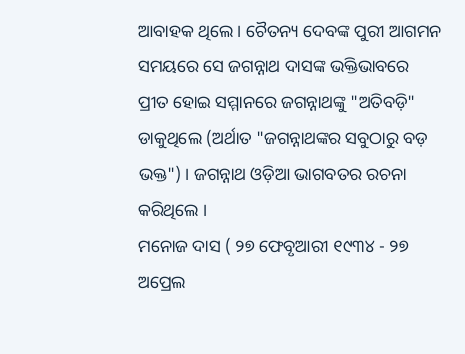ଆବାହକ ଥିଲେ । ଚୈତନ୍ୟ ଦେବଙ୍କ ପୁରୀ ଆଗମନ ସମୟରେ ସେ ଜଗନ୍ନାଥ ଦାସଙ୍କ ଭକ୍ତିଭାବରେ ପ୍ରୀତ ହୋଇ ସମ୍ମାନରେ ଜଗନ୍ନାଥଙ୍କୁ "ଅତିବଡ଼ି" ଡାକୁଥିଲେ (ଅର୍ଥାତ "ଜଗନ୍ନାଥଙ୍କର ସବୁଠାରୁ ବଡ଼ ଭକ୍ତ") । ଜଗନ୍ନାଥ ଓଡ଼ିଆ ଭାଗବତର ରଚନା କରିଥିଲେ ।
ମନୋଜ ଦାସ ( ୨୭ ଫେବୃଆରୀ ୧୯୩୪ - ୨୭ ଅପ୍ରେଲ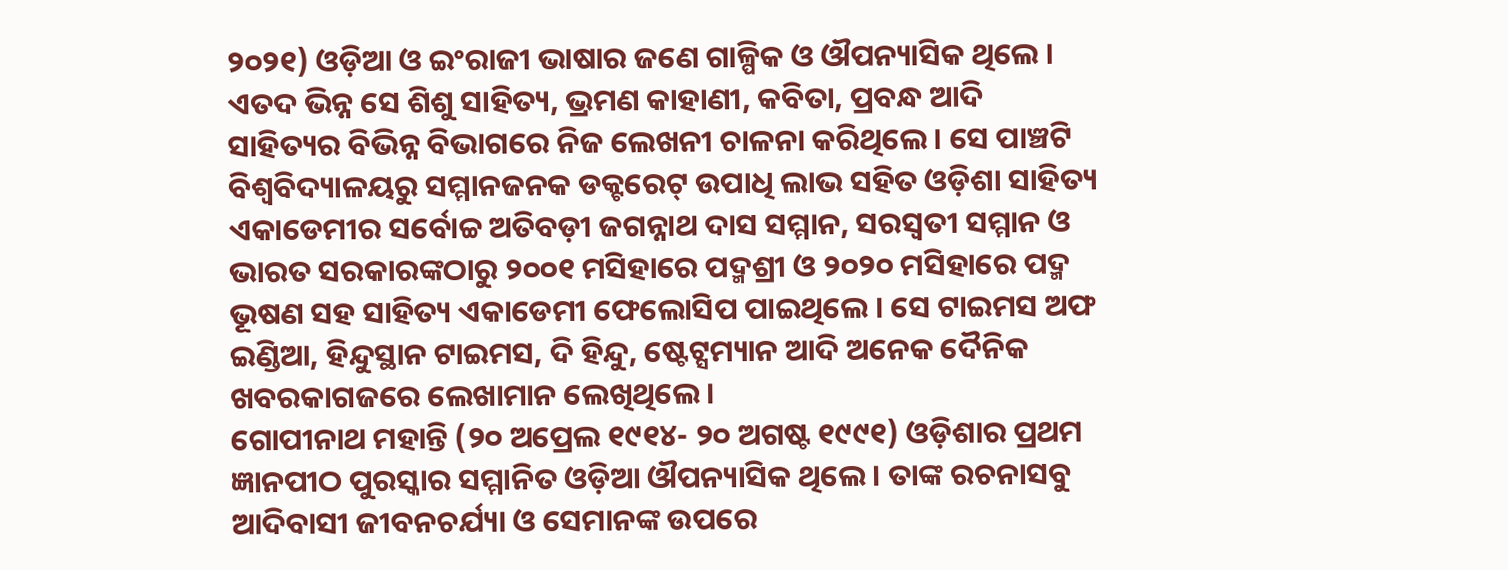୨୦୨୧) ଓଡ଼ିଆ ଓ ଇଂରାଜୀ ଭାଷାର ଜଣେ ଗାଳ୍ପିକ ଓ ଔପନ୍ୟାସିକ ଥିଲେ । ଏତଦ ଭିନ୍ନ ସେ ଶିଶୁ ସାହିତ୍ୟ, ଭ୍ରମଣ କାହାଣୀ, କବିତା, ପ୍ରବନ୍ଧ ଆଦି ସାହିତ୍ୟର ବିଭିନ୍ନ ବିଭାଗରେ ନିଜ ଲେଖନୀ ଚାଳନା କରିଥିଲେ । ସେ ପାଞ୍ଚଟି ବିଶ୍ୱବିଦ୍ୟାଳୟରୁ ସମ୍ମାନଜନକ ଡକ୍ଟରେଟ୍ ଉପାଧି ଲାଭ ସହିତ ଓଡ଼ିଶା ସାହିତ୍ୟ ଏକାଡେମୀର ସର୍ବୋଚ୍ଚ ଅତିବଡ଼ୀ ଜଗନ୍ନାଥ ଦାସ ସମ୍ମାନ, ସରସ୍ୱତୀ ସମ୍ମାନ ଓ ଭାରତ ସରକାରଙ୍କଠାରୁ ୨୦୦୧ ମସିହାରେ ପଦ୍ମଶ୍ରୀ ଓ ୨୦୨୦ ମସିହାରେ ପଦ୍ମ ଭୂଷଣ ସହ ସାହିତ୍ୟ ଏକାଡେମୀ ଫେଲୋସିପ ପାଇଥିଲେ । ସେ ଟାଇମସ ଅଫ ଇଣ୍ଡିଆ, ହିନ୍ଦୁସ୍ଥାନ ଟାଇମସ, ଦି ହିନ୍ଦୁ, ଷ୍ଟେଟ୍ସମ୍ୟାନ ଆଦି ଅନେକ ଦୈନିକ ଖବରକାଗଜରେ ଲେଖାମାନ ଲେଖିଥିଲେ ।
ଗୋପୀନାଥ ମହାନ୍ତି (୨୦ ଅପ୍ରେଲ ୧୯୧୪- ୨୦ ଅଗଷ୍ଟ ୧୯୯୧) ଓଡ଼ିଶାର ପ୍ରଥମ ଜ୍ଞାନପୀଠ ପୁରସ୍କାର ସମ୍ମାନିତ ଓଡ଼ିଆ ଔପନ୍ୟାସିକ ଥିଲେ । ତାଙ୍କ ରଚନାସବୁ ଆଦିବାସୀ ଜୀବନଚର୍ଯ୍ୟା ଓ ସେମାନଙ୍କ ଉପରେ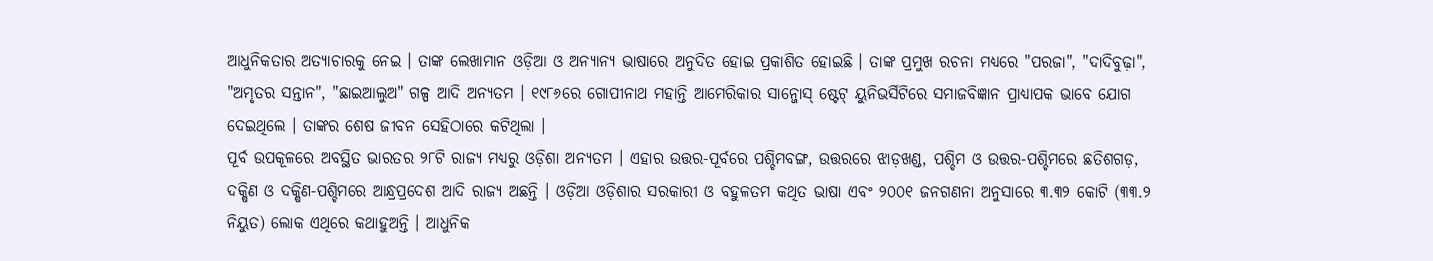ଆଧୁନିକତାର ଅତ୍ୟାଚାରକୁ ନେଇ । ତାଙ୍କ ଲେଖାମାନ ଓଡ଼ିଆ ଓ ଅନ୍ୟାନ୍ୟ ଭାଷାରେ ଅନୁଦିତ ହୋଇ ପ୍ରକାଶିତ ହୋଇଛି । ତାଙ୍କ ପ୍ରମୁଖ ରଚନା ମଧ୍ୟରେ "ପରଜା", "ଦାଦିବୁଢ଼ା", "ଅମୃତର ସନ୍ତାନ", "ଛାଇଆଲୁଅ" ଗଳ୍ପ ଆଦି ଅନ୍ୟତମ । ୧୯୮୬ରେ ଗୋପୀନାଥ ମହାନ୍ତି ଆମେରିକାର ସାନ୍ଜୋସ୍ ଷ୍ଟେଟ୍ ୟୁନିଭର୍ସିଟିରେ ସମାଜବିଜ୍ଞାନ ପ୍ରାଧ୍ୟାପକ ଭାବେ ଯୋଗ ଦେଇଥିଲେ । ତାଙ୍କର ଶେଷ ଜୀବନ ସେହିଠାରେ କଟିଥିଲା ।
ପୂର୍ବ ଉପକୂଳରେ ଅବସ୍ଥିତ ଭାରତର ୨୮ଟି ରାଜ୍ୟ ମଧ୍ୟରୁ ଓଡ଼ିଶା ଅନ୍ୟତମ । ଏହାର ଉତ୍ତର-ପୂର୍ବରେ ପଶ୍ଚିମବଙ୍ଗ, ଉତ୍ତରରେ ଝାଡ଼ଖଣ୍ଡ, ପଶ୍ଚିମ ଓ ଉତ୍ତର-ପଶ୍ଚିମରେ ଛତିଶଗଡ଼, ଦକ୍ଷିଣ ଓ ଦକ୍ଷିଣ-ପଶ୍ଚିମରେ ଆନ୍ଧ୍ରପ୍ରଦେଶ ଆଦି ରାଜ୍ୟ ଅଛନ୍ତି । ଓଡ଼ିଆ ଓଡ଼ିଶାର ସରକାରୀ ଓ ବହୁଳତମ କଥିତ ଭାଷା ଏବଂ ୨୦୦୧ ଜନଗଣନା ଅନୁସାରେ ୩.୩୨ କୋଟି (୩୩.୨ ନିୟୁତ) ଲୋକ ଏଥିରେ କଥାହୁଅନ୍ତି । ଆଧୁନିକ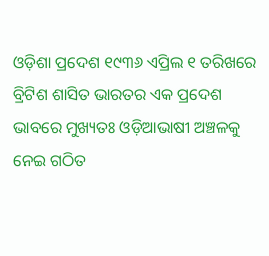ଓଡ଼ିଶା ପ୍ରଦେଶ ୧୯୩୬ ଏପ୍ରିଲ ୧ ତରିଖରେ ବ୍ରିଟିଶ ଶାସିତ ଭାରତର ଏକ ପ୍ରଦେଶ ଭାବରେ ମୁଖ୍ୟତଃ ଓଡ଼ିଆଭାଷୀ ଅଞ୍ଚଳକୁ ନେଇ ଗଠିତ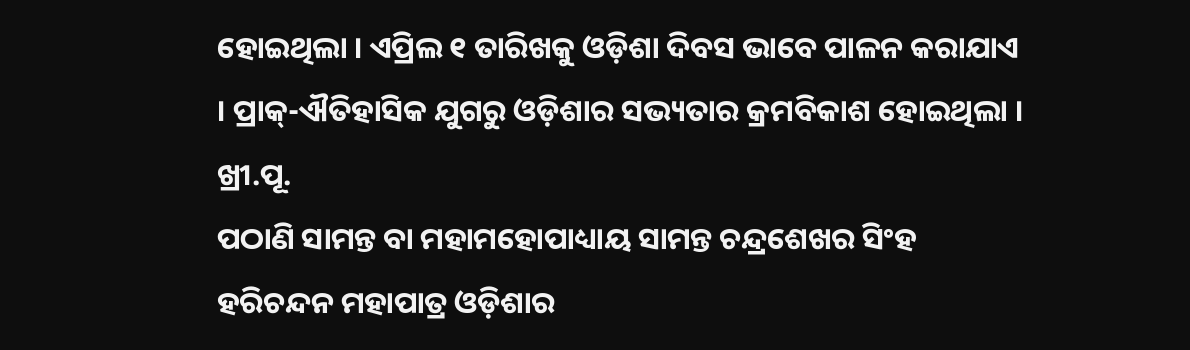ହୋଇଥିଲା । ଏପ୍ରିଲ ୧ ତାରିଖକୁ ଓଡ଼ିଶା ଦିବସ ଭାବେ ପାଳନ କରାଯାଏ । ପ୍ରାକ୍-ଐତିହାସିକ ଯୁଗରୁ ଓଡ଼ିଶାର ସଭ୍ୟତାର କ୍ରମବିକାଶ ହୋଇଥିଲା । ଖ୍ରୀ.ପୂ.
ପଠାଣି ସାମନ୍ତ ବା ମହାମହୋପାଧ୍ୟାୟ ସାମନ୍ତ ଚନ୍ଦ୍ରଶେଖର ସିଂହ ହରିଚନ୍ଦନ ମହାପାତ୍ର ଓଡ଼ିଶାର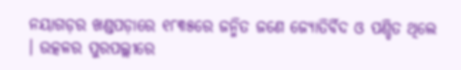ନୟାଗଡ଼ର ଖଣ୍ଡପଡ଼ାରେ ୧୮୩୫ରେ ଜନ୍ମିତ ଜଣେ ଜ୍ୟୋତିର୍ବିଦ ଓ ପଣ୍ଡିତ ଥିଲେ । ଉତ୍କଳର ପୁରପଲ୍ଲୀରେ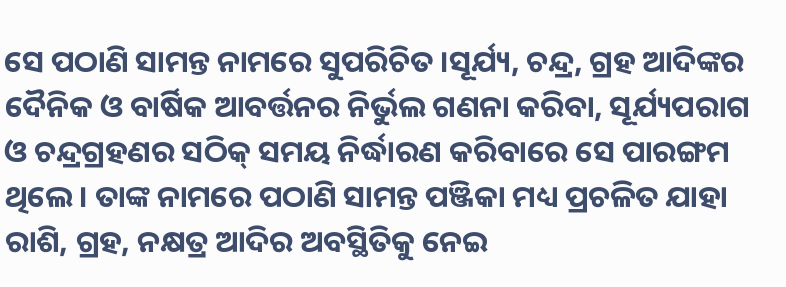ସେ ପଠାଣି ସାମନ୍ତ ନାମରେ ସୁପରିଚିତ ।ସୂର୍ଯ୍ୟ, ଚନ୍ଦ୍ର, ଗ୍ରହ ଆଦିଙ୍କର ଦୈନିକ ଓ ବାର୍ଷିକ ଆବର୍ତ୍ତନର ନିର୍ଭୁଲ ଗଣନା କରିବା, ସୂର୍ଯ୍ୟପରାଗ ଓ ଚନ୍ଦ୍ରଗ୍ରହଣର ସଠିକ୍ ସମୟ ନିର୍ଦ୍ଧାରଣ କରିବାରେ ସେ ପାରଙ୍ଗମ ଥିଲେ। ତାଙ୍କ ନାମରେ ପଠାଣି ସାମନ୍ତ ପଞ୍ଜିକା ମଧ୍ୟ ପ୍ରଚଳିତ ଯାହା ରାଶି, ଗ୍ରହ, ନକ୍ଷତ୍ର ଆଦିର ଅବସ୍ଥିତିକୁ ନେଇ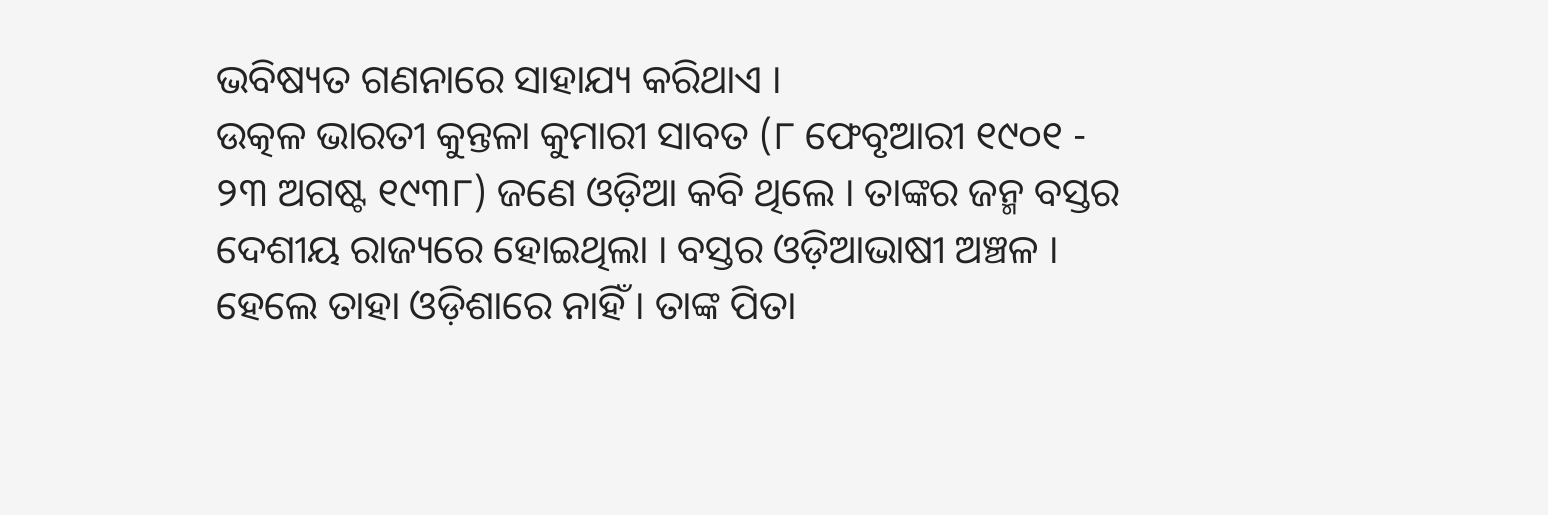ଭବିଷ୍ୟତ ଗଣନାରେ ସାହାଯ୍ୟ କରିଥାଏ ।
ଉତ୍କଳ ଭାରତୀ କୁନ୍ତଳା କୁମାରୀ ସାବତ (୮ ଫେବୃଆରୀ ୧୯୦୧ - ୨୩ ଅଗଷ୍ଟ ୧୯୩୮) ଜଣେ ଓଡ଼ିଆ କବି ଥିଲେ । ତାଙ୍କର ଜନ୍ମ ବସ୍ତର ଦେଶୀୟ ରାଜ୍ୟରେ ହୋଇଥିଲା । ବସ୍ତର ଓଡ଼ିଆଭାଷୀ ଅଞ୍ଚଳ । ହେଲେ ତାହା ଓଡ଼ିଶାରେ ନାହିଁ । ତାଙ୍କ ପିତା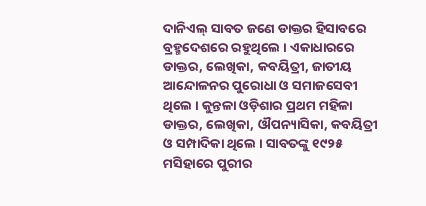ଦାନିଏଲ୍ ସାବତ ଜଣେ ଡାକ୍ତର ହିସାବରେ ବ୍ରହ୍ମଦେଶରେ ରହୁଥିଲେ । ଏକାଧାରରେ ଡାକ୍ତର, ଲେଖିକା, କବୟିତ୍ରୀ, ଜାତୀୟ ଆନ୍ଦୋଳନର ପୁରୋଧା ଓ ସମାଜସେବୀ ଥିଲେ । କୁନ୍ତଳା ଓଡ଼ିଶାର ପ୍ରଥମ ମହିଳା ଡାକ୍ତର, ଲେଖିକା, ଔପନ୍ୟାସିକା, କବୟିତ୍ରୀ ଓ ସମ୍ପାଦିକା ଥିଲେ । ସାବତଙ୍କୁ ୧୯୨୫ ମସିହାରେ ପୁରୀର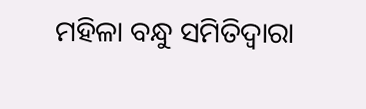ମହିଳା ବନ୍ଧୁ ସମିତିଦ୍ୱାରା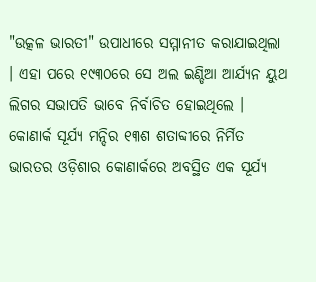"ଉତ୍କଳ ଭାରତୀ" ଉପାଧୀରେ ସମ୍ମାନୀତ କରାଯାଇଥିଲା । ଏହା ପରେ ୧୯୩୦ରେ ସେ ଅଲ ଇଣ୍ଡିଆ ଆର୍ଯ୍ୟନ ୟୁଥ ଲିଗର ସଭାପତି ଭାବେ ନିର୍ବାଚିତ ହୋଇଥିଲେ ।
କୋଣାର୍କ ସୂର୍ଯ୍ୟ ମନ୍ଦିର ୧୩ଶ ଶତାବ୍ଦୀରେ ନିର୍ମିତ ଭାରତର ଓଡ଼ିଶାର କୋଣାର୍କରେ ଅବସ୍ଥିତ ଏକ ସୂର୍ଯ୍ୟ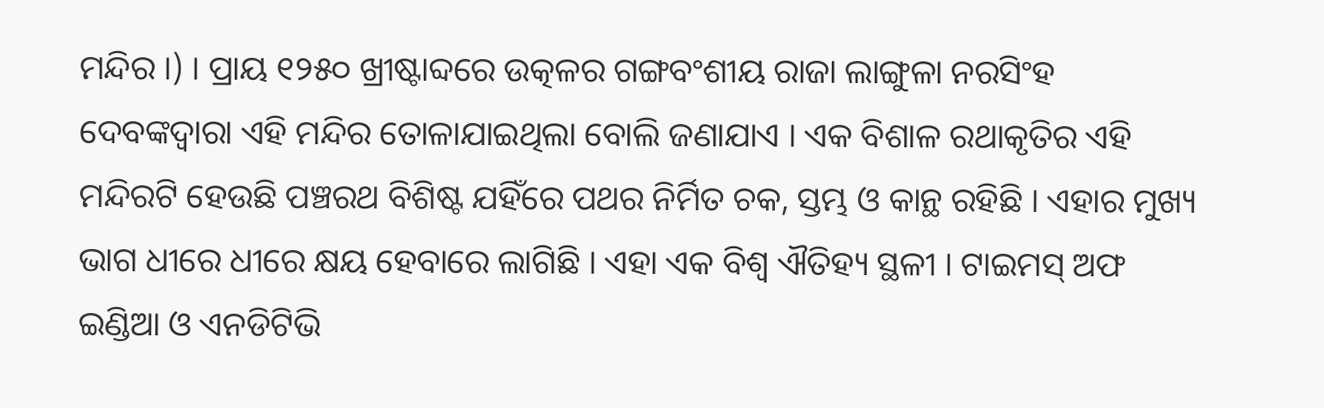ମନ୍ଦିର ।) । ପ୍ରାୟ ୧୨୫୦ ଖ୍ରୀଷ୍ଟାବ୍ଦରେ ଉତ୍କଳର ଗଙ୍ଗବଂଶୀୟ ରାଜା ଲାଙ୍ଗୁଳା ନରସିଂହ ଦେବଙ୍କଦ୍ୱାରା ଏହି ମନ୍ଦିର ତୋଳାଯାଇଥିଲା ବୋଲି ଜଣାଯାଏ । ଏକ ବିଶାଳ ରଥାକୃତିର ଏହି ମନ୍ଦିରଟି ହେଉଛି ପଞ୍ଚରଥ ବିଶିଷ୍ଟ ଯହିଁରେ ପଥର ନିର୍ମିତ ଚକ, ସ୍ତମ୍ଭ ଓ କାନ୍ଥ ରହିଛି । ଏହାର ମୁଖ୍ୟ ଭାଗ ଧୀରେ ଧୀରେ କ୍ଷୟ ହେବାରେ ଲାଗିଛି । ଏହା ଏକ ବିଶ୍ୱ ଐତିହ୍ୟ ସ୍ଥଳୀ । ଟାଇମସ୍ ଅଫ ଇଣ୍ଡିଆ ଓ ଏନଡିଟିଭି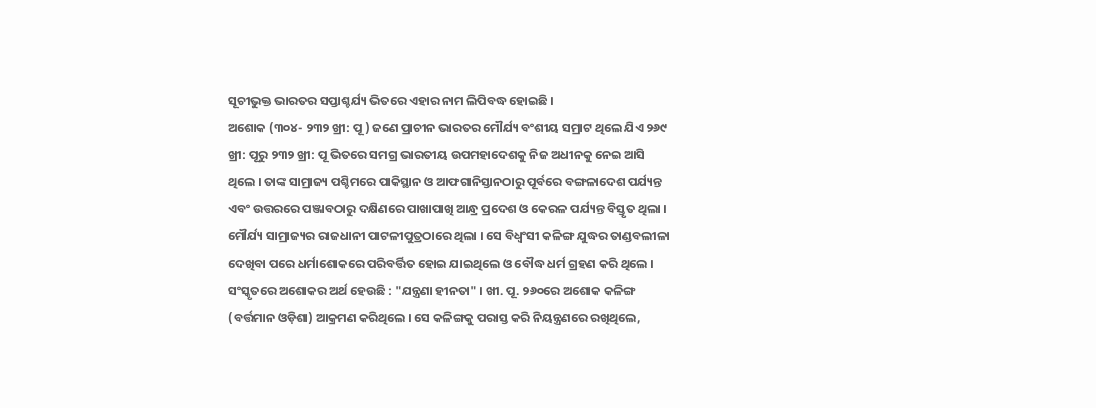ସୂଚୀଭୁକ୍ତ ଭାରତର ସପ୍ତାଶ୍ଚର୍ଯ୍ୟ ଭିତରେ ଏହାର ନାମ ଲିପିବଦ୍ଧ ହୋଇଛି ।
ଅଶୋକ (୩୦୪- ୨୩୨ ଖ୍ରୀ: ପୂ ) ଜଣେ ପ୍ରାଚୀନ ଭାରତର ମୌର୍ଯ୍ୟ ବଂଶୀୟ ସମ୍ରାଟ ଥିଲେ ଯିଏ ୨୬୯ ଖ୍ରୀ: ପୂରୁ ୨୩୨ ଖ୍ରୀ: ପୂ ଭିତରେ ସମଗ୍ର ଭାରତୀୟ ଉପମହାଦେଶକୁ ନିଜ ଅଧୀନକୁ ନେଇ ଆସି ଥିଲେ । ତାଙ୍କ ସାମ୍ରାଜ୍ୟ ପଶ୍ଚିମରେ ପାକିସ୍ଥାନ ଓ ଆଫଗାନିସ୍ତାନଠାରୁ ପୂର୍ବରେ ବଙ୍ଗଳାଦେଶ ପର୍ଯ୍ୟନ୍ତ ଏବଂ ଉତ୍ତରରେ ପଞ୍ଜାବଠାରୁ ଦକ୍ଷିଣରେ ପାଖାପାଖି ଆନ୍ଧ୍ର ପ୍ରଦେଶ ଓ କେରଳ ପର୍ଯ୍ୟନ୍ତ ବିସ୍ତୃତ ଥିଲା । ମୌର୍ଯ୍ୟ ସାମ୍ରାଜ୍ୟର ରାଜଧାନୀ ପାଟଳୀପୁତ୍ରଠାରେ ଥିଲା । ସେ ବିଧ୍ୱଂସୀ କଳିଙ୍ଗ ଯୁଦ୍ଧର ତାଣ୍ଡବଲୀଳା ଦେଖିବା ପରେ ଧର୍ମାଶୋକରେ ପରିବର୍ତ୍ତିତ ହୋଇ ଯାଇଥିଲେ ଓ ବୌଦ୍ଧ ଧର୍ମ ଗ୍ରହଣ କରି ଥିଲେ । ସଂସ୍କୃତରେ ଅଶୋକର ଅର୍ଥ ହେଉଛି : "ଯନ୍ତ୍ରଣା ହୀନତା" । ଖୀ. ପୂ. ୨୬୦ରେ ଅଶୋକ କଳିଙ୍ଗ (ବର୍ତ୍ତମାନ ଓଡ଼ିଶା) ଆକ୍ରମଣ କରିଥିଲେ । ସେ କଳିଙ୍ଗକୁ ପରାସ୍ତ କରି ନିୟନ୍ତ୍ରଣରେ ରଖିଥିଲେ,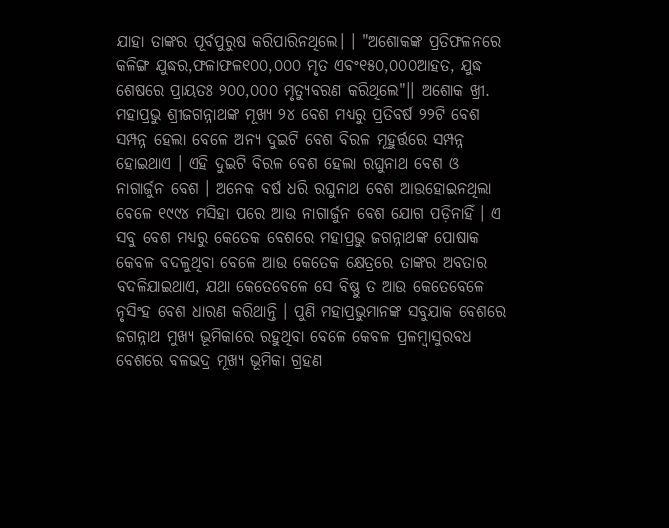ଯାହା ତାଙ୍କର ପୂର୍ବପୁରୁଷ କରିପାରିନଥିଲେ। । "ଅଶୋକଙ୍କ ପ୍ରତିଫଳନରେ କଳିଙ୍ଗ ଯୁଦ୍ଧର,ଫଳାଫଳ୧୦୦,୦୦୦ ମୃତ ଏବଂ୧୫୦,୦୦୦ଆହତ, ଯୁଦ୍ଧ ଶେଷରେ ପ୍ରାୟତଃ ୨୦୦,୦୦୦ ମୃତ୍ୟୁବରଣ କରିଥିଲେ"।। ଅଶୋକ ଖ୍ରୀ.
ମହାପ୍ରଭୁ ଶ୍ରୀଜଗନ୍ନାଥଙ୍କ ମୂଖ୍ୟ ୨୪ ବେଶ ମଧ୍ୟରୁ ପ୍ରତିବର୍ଷ ୨୨ଟି ବେଶ ସମ୍ପନ୍ନ ହେଲା ବେଳେ ଅନ୍ୟ ଦୁଇଟି ବେଶ ବିରଳ ମୂହୁର୍ତ୍ତରେ ସମ୍ପନ୍ନ ହୋଇଥାଏ । ଏହି ଦୁଇଟି ବିରଳ ବେଶ ହେଲା ରଘୁନାଥ ବେଶ ଓ ନାଗାର୍ଜୁନ ବେଶ । ଅନେକ ବର୍ଷ ଧରି ରଘୁନାଥ ବେଶ ଆଉହୋଇନଥିଲା ବେଳେ ୧୯୯୪ ମସିହା ପରେ ଆଉ ନାଗାର୍ଜୁନ ବେଶ ଯୋଗ ପଡ଼ିନାହିଁ । ଏ ସବୁ ବେଶ ମଧ୍ୟରୁ କେତେକ ବେଶରେ ମହାପ୍ରଭୁ ଜଗନ୍ନାଥଙ୍କ ପୋଷାକ କେବଳ ବଦଳୁଥିବା ବେଳେ ଆଉ କେତେକ କ୍ଷେତ୍ରରେ ତାଙ୍କର ଅବତାର ବଦଳିଯାଇଥାଏ, ଯଥା କେତେବେଳେ ସେ ବିଷ୍ଣୁ ତ ଆଉ କେତେବେଳେ ନୃସିଂହ ବେଶ ଧାରଣ କରିଥାନ୍ତି । ପୁଣି ମହାପ୍ରଭୁମାନଙ୍କ ସବୁଯାକ ବେଶରେ ଜଗନ୍ନାଥ ମୁଖ୍ୟ ଭୂମିକାରେ ରହୁଥିବା ବେଳେ କେବଳ ପ୍ରଳମ୍ବାସୁରବଧ ବେଶରେ ବଳଭଦ୍ର ମୂଖ୍ୟ ଭୂମିକା ଗ୍ରହଣ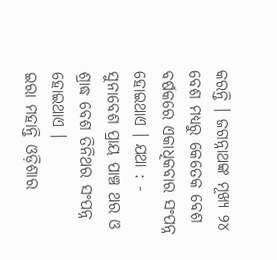କରନ୍ତି । ଜଗନ୍ନାଥଙ୍କ ମୂଖ୍ୟ ୨୪ ବେଶ ମଧ୍ୟରୁ କେତେକ ବେଶ ବର୍ଷକରେ ଏକାଧିକବାର ସଂପନ୍ନ ହୋଇଥାଏ । ଯଥା : - ସୁନାବେଶ ପ୍ରାୟ ପାଞ୍ଚ ଥର ଓ ଶ୍ରାଦ୍ଧ ବେଶ ତିନିଥର ସଂପନ୍ନ ହୋଇଥାଏ ।
ଇରା ମହାନ୍ତି ଓଡ଼ିଶାର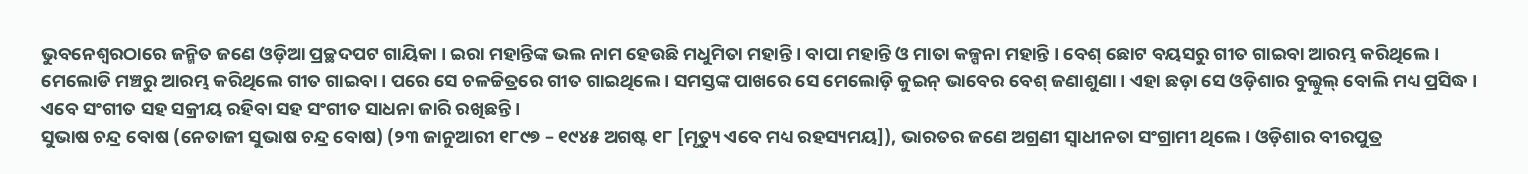ଭୁବନେଶ୍ୱରଠାରେ ଜନ୍ମିତ ଜଣେ ଓଡ଼ିଆ ପ୍ରଚ୍ଛଦପଟ ଗାୟିକା । ଇରା ମହାନ୍ତିଙ୍କ ଭଲ ନାମ ହେଉଛି ମଧୁମିତା ମହାନ୍ତି । ବାପା ମହାନ୍ତି ଓ ମାତା କଳ୍ପନା ମହାନ୍ତି । ବେଶ୍ ଛୋଟ ବୟସରୁ ଗୀତ ଗାଇବା ଆରମ୍ଭ କରିଥିଲେ । ମେଲୋଡି ମଞ୍ଚରୁ ଆରମ୍ଭ କରିଥିଲେ ଗୀତ ଗାଇବା । ପରେ ସେ ଚଳଚ୍ଚିତ୍ରରେ ଗୀତ ଗାଇଥିଲେ । ସମସ୍ତଙ୍କ ପାଖରେ ସେ ମେଲୋଡ଼ି କୁଇନ୍ ଭାବେର ବେଶ୍ ଜଣାଶୁଣା । ଏହା ଛଡ଼ା ସେ ଓଡ଼ିଶାର ବୁଲ୍ବୁଲ୍ ବୋଲି ମଧ୍ୟ ପ୍ରସିଦ୍ଧ । ଏବେ ସଂଗୀତ ସହ ସକ୍ରୀୟ ରହିବା ସହ ସଂଗୀତ ସାଧନା ଜାରି ରଖିଛନ୍ତି ।
ସୁଭାଷ ଚନ୍ଦ୍ର ବୋଷ (ନେତାଜୀ ସୁଭାଷ ଚନ୍ଦ୍ର ବୋଷ) (୨୩ ଜାନୁଆରୀ ୧୮୯୭ – ୧୯୪୫ ଅଗଷ୍ଟ ୧୮ [ମୃତ୍ୟୁ ଏବେ ମଧ୍ୟ ରହସ୍ୟମୟ]), ଭାରତର ଜଣେ ଅଗ୍ରଣୀ ସ୍ୱାଧୀନତା ସଂଗ୍ରାମୀ ଥିଲେ । ଓଡ଼ିଶାର ବୀରପୁତ୍ର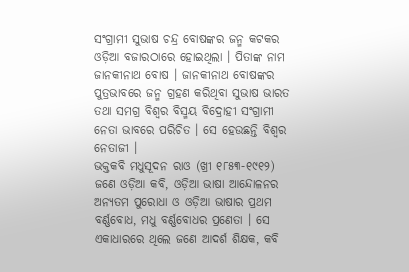ସଂଗ୍ରାମୀ ସୁଭାଷ ଚନ୍ଦ୍ର ବୋଷଙ୍କର ଜନ୍ମ କଟକର ଓଡ଼ିଆ ବଜାରଠାରେ ହୋଇଥିଲା । ପିତାଙ୍କ ନାମ ଜାନକୀନାଥ ବୋଷ । ଜାନକୀନାଥ ବୋଷଙ୍କର ପୁତ୍ରଭାବରେ ଜନ୍ମ ଗ୍ରହଣ କରିଥିବା ସୁଭାଷ ଭାରତ ତଥା ସମଗ୍ର ବିଶ୍ୱର ବିସ୍ମୟ ବିଦ୍ରୋହୀ ସଂଗ୍ରାମୀ ନେତା ଭାବରେ ପରିଚିତ । ସେ ହେଉଛନ୍ତି ବିଶ୍ୱର ନେତାଜୀ ।
ଭକ୍ତକବି ମଧୁସୂଦନ ରାଓ (ଖ୍ରୀ ୧୮୫୩-୧୯୧୨) ଜଣେ ଓଡ଼ିଆ କବି, ଓଡ଼ିଆ ଭାଷା ଆନ୍ଦୋଳନର ଅନ୍ୟତମ ପୁରୋଧା ଓ ଓଡ଼ିଆ ଭାଷାର ପ୍ରଥମ ବର୍ଣ୍ଣବୋଧ, ମଧୁ ବର୍ଣ୍ଣବୋଧର ପ୍ରଣେତା । ସେ ଏକାଧାରରେ ଥିଲେ ଜଣେ ଆଦର୍ଶ ଶିକ୍ଷକ, କବି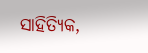ସାହିତ୍ୟିକ,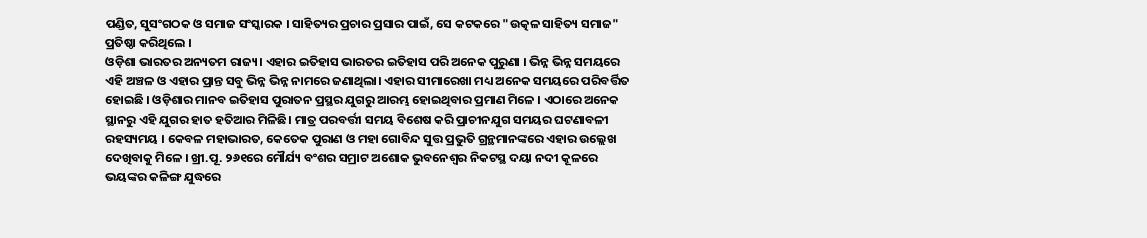ପଣ୍ଡିତ, ସୁସଂଗଠକ ଓ ସମାଜ ସଂସ୍କାରକ । ସାହିତ୍ୟର ପ୍ରଚାର ପ୍ରସାର ପାଇଁ, ସେ କଟକରେ "ଉତ୍କଳ ସାହିତ୍ୟ ସମାଜ" ପ୍ରତିଷ୍ଠା କରିଥିଲେ ।
ଓଡ଼ିଶା ଭାରତର ଅନ୍ୟତମ ରାଜ୍ୟ। ଏହାର ଇତିହାସ ଭାରତର ଇତିହାସ ପରି ଅନେକ ପୁରୁଣା । ଭିନ୍ନ ଭିନ୍ନ ସମୟରେ ଏହି ଅଞ୍ଚଳ ଓ ଏହାର ପ୍ରାନ୍ତ ସବୁ ଭିନ୍ନ ଭିନ୍ନ ନାମରେ ଜଣାଥିଲା। ଏହାର ସୀମାରେଖା ମଧ୍ୟ ଅନେକ ସମୟରେ ପରିବର୍ତ୍ତିତ ହୋଇଛି । ଓଡ଼ିଶାର ମାନବ ଇତିହାସ ପୁରାତନ ପ୍ରସ୍ଥର ଯୁଗରୁ ଆରମ୍ଭ ହୋଇଥିବାର ପ୍ରମାଣ ମିଳେ । ଏଠାରେ ଅନେକ ସ୍ଥାନରୁ ଏହି ଯୁଗର ହାତ ହତିଆର ମିଳିଛି। ମାତ୍ର ପରବର୍ତ୍ତୀ ସମୟ ବିଶେଷ କରି ପ୍ରାଚୀନଯୁଗ ସମୟର ଘଟଣାବଳୀ ରହସ୍ୟମୟ । କେବଳ ମହାଭାରତ, କେତେକ ପୁରାଣ ଓ ମହା ଗୋବିନ୍ଦ ସୁତ୍ତ ପ୍ରଭୁତି ଗ୍ରନ୍ଥମାନଙ୍କରେ ଏହାର ଉଲ୍ଲେଖ ଦେଖିବାକୁ ମିଳେ । ଖ୍ରୀ.ପୂ. ୨୬୧ରେ ମୌର୍ଯ୍ୟ ବଂଶର ସମ୍ରାଟ ଅଶୋକ ଭୁବନେଶ୍ୱର ନିକଟସ୍ଥ ଦୟା ନଦୀ କୂଳରେ ଭୟଙ୍କର କଳିଙ୍ଗ ଯୁଦ୍ଧରେ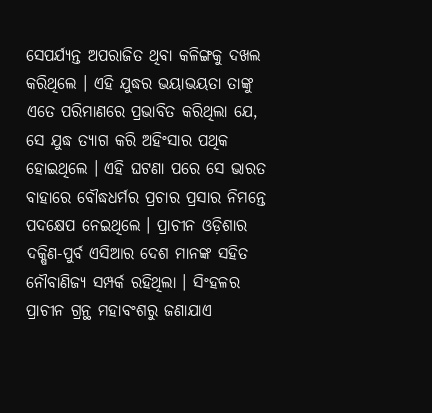ସେପର୍ଯ୍ୟନ୍ତ ଅପରାଜିତ ଥିବା କଳିଙ୍ଗକୁ ଦଖଲ କରିଥିଲେ । ଏହି ଯୁଦ୍ଧର ଭୟାଭୟତା ତାଙ୍କୁ ଏତେ ପରିମାଣରେ ପ୍ରଭାବିତ କରିଥିଲା ଯେ, ସେ ଯୁଦ୍ଧ ତ୍ୟାଗ କରି ଅହିଂସାର ପଥିକ ହୋଇଥିଲେ । ଏହି ଘଟଣା ପରେ ସେ ଭାରତ ବାହାରେ ବୌଦ୍ଧଧର୍ମର ପ୍ରଚାର ପ୍ରସାର ନିମନ୍ତେ ପଦକ୍ଷେପ ନେଇଥିଲେ । ପ୍ରାଚୀନ ଓଡ଼ିଶାର ଦକ୍ଷିଣ-ପୁର୍ବ ଏସିଆର ଦେଶ ମାନଙ୍କ ସହିତ ନୌବାଣିଜ୍ୟ ସମ୍ପର୍କ ରହିଥିଲା । ସିଂହଳର ପ୍ରାଚୀନ ଗ୍ରନ୍ଥ ମହାବଂଶରୁ ଜଣାଯାଏ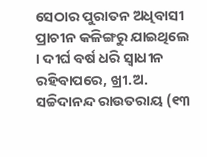ସେଠାର ପୁରାତନ ଅଧିବାସୀ ପ୍ରାଚୀନ କଳିଙ୍ଗରୁ ଯାଇଥିଲେ । ଦୀର୍ଘ ବର୍ଷ ଧରି ସ୍ୱାଧୀନ ରହିବାପରେ, ଖ୍ରୀ.ଅ.
ସଚ୍ଚିଦାନନ୍ଦ ରାଉତରାୟ (୧୩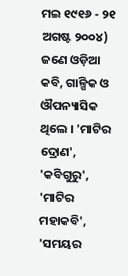ମଇ ୧୯୧୬ - ୨୧ ଅଗଷ୍ଟ ୨୦୦୪) ଜଣେ ଓଡ଼ିଆ କବି, ଗାଳ୍ପିକ ଓ ଔପନ୍ୟାସିକ ଥିଲେ । 'ମାଟିର ଦ୍ରୋଣ', 'କବିଗୁରୁ', 'ମାଟିର ମହାକବି', 'ସମୟର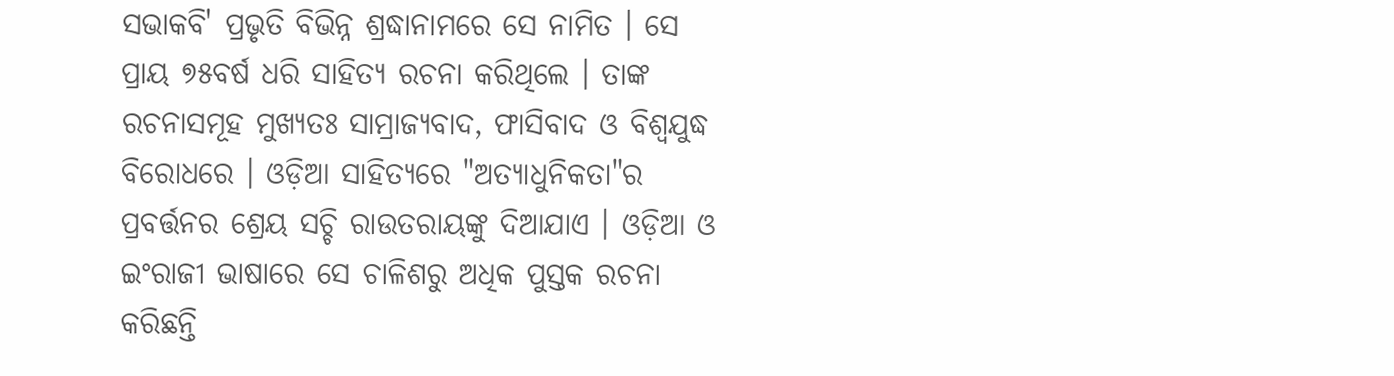ସଭାକବି' ପ୍ରଭୃତି ବିଭିନ୍ନ ଶ୍ରଦ୍ଧାନାମରେ ସେ ନାମିତ । ସେ ପ୍ରାୟ ୭୫ବର୍ଷ ଧରି ସାହିତ୍ୟ ରଚନା କରିଥିଲେ । ତାଙ୍କ ରଚନାସମୂହ ମୁଖ୍ୟତଃ ସାମ୍ରାଜ୍ୟବାଦ, ଫାସିବାଦ ଓ ବିଶ୍ୱଯୁଦ୍ଧ ବିରୋଧରେ । ଓଡ଼ିଆ ସାହିତ୍ୟରେ "ଅତ୍ୟାଧୁନିକତା"ର ପ୍ରବର୍ତ୍ତନର ଶ୍ରେୟ ସଚ୍ଚି ରାଉତରାୟଙ୍କୁ ଦିଆଯାଏ । ଓଡ଼ିଆ ଓ ଇଂରାଜୀ ଭାଷାରେ ସେ ଚାଳିଶରୁ ଅଧିକ ପୁସ୍ତକ ରଚନା କରିଛନ୍ତି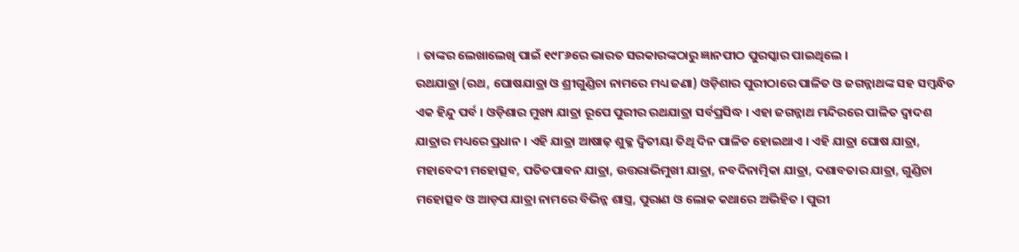। ତାଙ୍କର ଲେଖାଲେଖି ପାଇଁ ୧୯୮୬ରେ ଭାରତ ସରକାରଙ୍କଠାରୁ ଜ୍ଞାନପୀଠ ପୁରସ୍କାର ପାଇଥିଲେ ।
ରଥଯାତ୍ରା (ରଥ, ଘୋଷଯାତ୍ରା ଓ ଶ୍ରୀଗୁଣ୍ଡିଚା ନାମରେ ମଧ୍ୟ ଜଣା) ଓଡ଼ିଶାର ପୁରୀଠାରେ ପାଳିତ ଓ ଜଗନ୍ନାଥଙ୍କ ସହ ସମ୍ବନ୍ଧିତ ଏକ ହିନ୍ଦୁ ପର୍ବ । ଓଡ଼ିଶାର ମୁଖ୍ୟ ଯାତ୍ରା ରୂପେ ପୁରୀର ରଥଯାତ୍ରା ସର୍ବପ୍ରସିଦ୍ଧ । ଏହା ଜଗନ୍ନାଥ ମନ୍ଦିରରେ ପାଳିତ ଦ୍ୱାଦଶ ଯାତ୍ରାର ମଧ୍ୟରେ ପ୍ରଧାନ । ଏହି ଯାତ୍ରା ଆଷାଢ଼ ଶୁକ୍ଳ ଦ୍ୱିତୀୟା ତିଥି ଦିନ ପାଳିତ ହୋଇଥାଏ । ଏହି ଯାତ୍ରା ଘୋଷ ଯାତ୍ରା, ମହାବେଦୀ ମହୋତ୍ସବ, ପତିତପାବନ ଯାତ୍ରା, ଉତ୍ତରାଭିମୁଖୀ ଯାତ୍ରା, ନବଦିନାତ୍ମିକା ଯାତ୍ରା, ଦଶାବତାର ଯାତ୍ରା, ଗୁଣ୍ଡିଚା ମହୋତ୍ସବ ଓ ଆଡ଼ପ ଯାତ୍ରା ନାମରେ ବିଭିନ୍ନ ଶାସ୍ତ୍ର, ପୁରାଣ ଓ ଲୋକ କଥାରେ ଅଭିହିତ । ପୁରୀ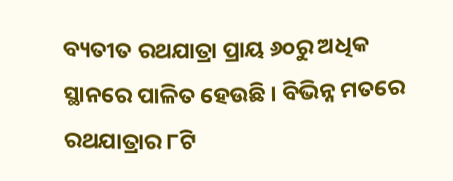ବ୍ୟତୀତ ରଥଯାତ୍ରା ପ୍ରାୟ ୬୦ରୁ ଅଧିକ ସ୍ଥାନରେ ପାଳିତ ହେଉଛି । ବିଭିନ୍ନ ମତରେ ରଥଯାତ୍ରାର ୮ଟି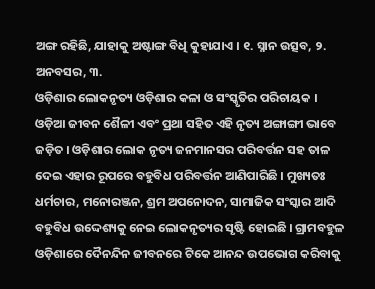ଅଙ୍ଗ ରହିଛି, ଯାହାକୁ ଅଷ୍ଟାଙ୍ଗ ବିଧି କୁହାଯାଏ । ୧. ସ୍ନାନ ଉତ୍ସବ, ୨. ଅନବସର, ୩.
ଓଡ଼ିଶାର ଲୋକନୃତ୍ୟ ଓଡ଼ିଶାର କଳା ଓ ସଂସ୍କୃତିର ପରିଚାୟକ । ଓଡ଼ିଆ ଜୀବନ ଶୈଳୀ ଏବଂ ପ୍ରଥା ସହିତ ଏହି ନୃତ୍ୟ ଅଙ୍ଗାଙ୍ଗୀ ଭାବେ ଜଡ଼ିତ । ଓଡ଼ିଶାର ଲୋକ ନୃତ୍ୟ ଜନମାନସର ପରିବର୍ତ୍ତନ ସହ ତାଳ ଦେଇ ଏହାର ରୂପରେ ବହୁବିଧ ପରିବର୍ତ୍ତନ ଆଣିପାରିଛି । ମୁଖ୍ୟତଃ ଧର୍ମଚାର, ମନୋରଞ୍ଜନ, ଶ୍ରମ ଅପନୋଦନ, ସାମାଜିକ ସଂସ୍କାର ଆଦି ବହୁବିଧ ଉଦ୍ଦେଶ୍ୟକୁ ନେଇ ଲୋକନୃତ୍ୟର ସୃଷ୍ଟି ହୋଇଛି । ଗ୍ରାମବହୁଳ ଓଡ଼ିଶାରେ ଦୈନନ୍ଦିନ ଜୀବନରେ ଟିକେ ଆନନ୍ଦ ଉପଭୋଗ କରିବାକୁ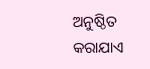ଅନୁଷ୍ଠିତ କରାଯାଏ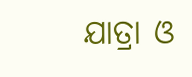ଯାତ୍ରା ଓ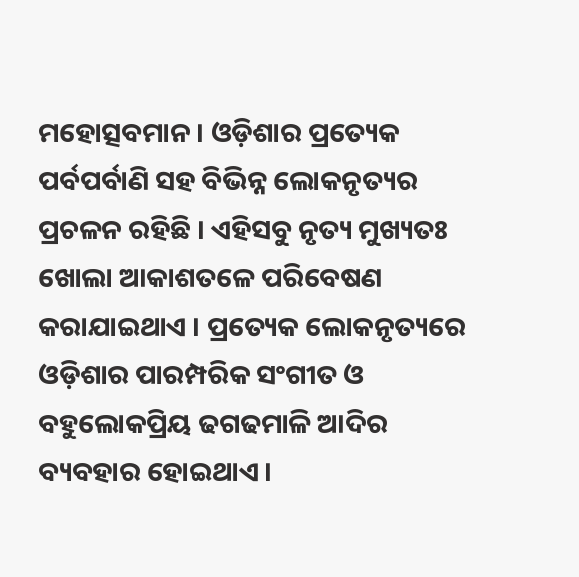ମହୋତ୍ସବମାନ । ଓଡ଼ିଶାର ପ୍ରତ୍ୟେକ ପର୍ବପର୍ବାଣି ସହ ବିଭିନ୍ନ ଲୋକନୃତ୍ୟର ପ୍ରଚଳନ ରହିଛି । ଏହିସବୁ ନୃତ୍ୟ ମୁଖ୍ୟତଃ ଖୋଲା ଆକାଶତଳେ ପରିବେଷଣ କରାଯାଇଥାଏ । ପ୍ରତ୍ୟେକ ଲୋକନୃତ୍ୟରେ ଓଡ଼ିଶାର ପାରମ୍ପରିକ ସଂଗୀତ ଓ ବହୁଲୋକପ୍ରିୟ ଢଗଢମାଳି ଆଦିର ବ୍ୟବହାର ହୋଇଥାଏ ।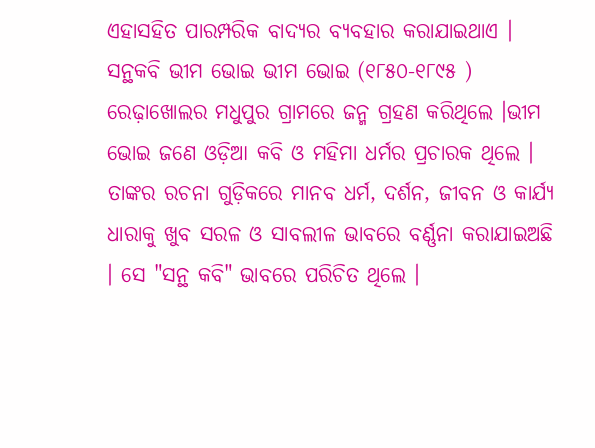ଏହାସହିତ ପାରମ୍ପରିକ ବାଦ୍ୟର ବ୍ୟବହାର କରାଯାଇଥାଏ ।
ସନ୍ଥକବି ଭୀମ ଭୋଇ ଭୀମ ଭୋଇ (୧୮୫୦-୧୮୯୫ ) ରେଢ଼ାଖୋଲର ମଧୁପୁର ଗ୍ରାମରେ ଜନ୍ମ ଗ୍ରହଣ କରିଥିଲେ ।ଭୀମ ଭୋଇ ଜଣେ ଓଡ଼ିଆ କବି ଓ ମହିମା ଧର୍ମର ପ୍ରଚାରକ ଥିଲେ । ତାଙ୍କର ରଚନା ଗୁଡ଼ିକରେ ମାନବ ଧର୍ମ, ଦର୍ଶନ, ଜୀବନ ଓ କାର୍ଯ୍ୟ ଧାରାକୁ ଖୁବ ସରଳ ଓ ସାବଲୀଳ ଭାବରେ ବର୍ଣ୍ଣନା କରାଯାଇଅଛି । ସେ "ସନ୍ଥ କବି" ଭାବରେ ପରିଚିତ ଥିଲେ ।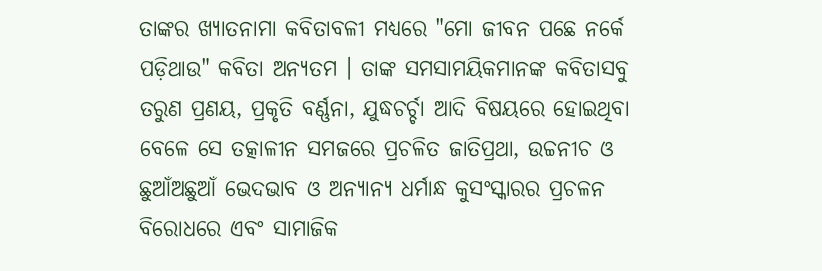ତାଙ୍କର ଖ୍ୟାତନାମା କବିତାବଳୀ ମଧ୍ୟରେ "ମୋ ଜୀବନ ପଛେ ନର୍କେ ପଡ଼ିଥାଉ" କବିତା ଅନ୍ୟତମ । ତାଙ୍କ ସମସାମୟିକମାନଙ୍କ କବିତାସବୁ ତରୁଣ ପ୍ରଣୟ, ପ୍ରକୃତି ବର୍ଣ୍ଣନା, ଯୁଦ୍ଧଚର୍ଚ୍ଚା ଆଦି ବିଷୟରେ ହୋଇଥିବା ବେଳେ ସେ ତତ୍କାଳୀନ ସମଜରେ ପ୍ରଚଳିତ ଜାତିପ୍ରଥା, ଉଚ୍ଚନୀଚ ଓ ଛୁଆଁଅଛୁଆଁ ଭେଦଭାବ ଓ ଅନ୍ୟାନ୍ୟ ଧର୍ମାନ୍ଧ କୁସଂସ୍କାରର ପ୍ରଚଳନ ବିରୋଧରେ ଏବଂ ସାମାଜିକ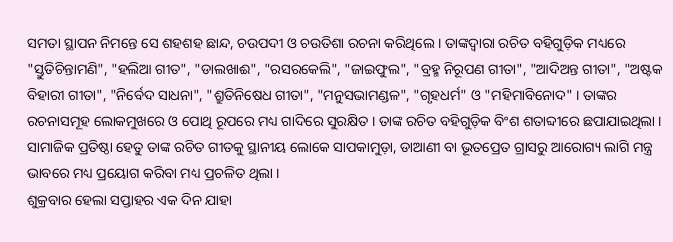ସମତା ସ୍ଥାପନ ନିମନ୍ତେ ସେ ଶହଶହ ଛାନ୍ଦ, ଚଉପଦୀ ଓ ଚଉତିଶା ରଚନା କରିଥିଲେ । ତାଙ୍କଦ୍ୱାରା ରଚିତ ବହିଗୁଡ଼ିକ ମଧ୍ୟରେ "ସ୍ତୁତିଚିନ୍ତାମଣି", "ହଲିଆ ଗୀତ", "ଡାଲଖାଈ", "ରସରକେଲି", "ଜାଇଫୁଲ", "ବ୍ରହ୍ମ ନିରୂପଣ ଗୀତା", "ଆଦିଅନ୍ତ ଗୀତା", "ଅଷ୍ଟକ ବିହାରୀ ଗୀତା", "ନିର୍ବେଦ ସାଧନା", "ଶ୍ରୁତିନିଷେଧ ଗୀତା", "ମନୁସଭାମଣ୍ଡଳ", "ଗୃହଧର୍ମ" ଓ "ମହିମାବିନୋଦ" । ତାଙ୍କର ରଚନାସମୂହ ଲୋକମୁଖରେ ଓ ପୋଥି ରୂପରେ ମଧ୍ୟ ଗାଦିରେ ସୁରକ୍ଷିତ । ତାଙ୍କ ରଚିତ ବହିଗୁଡ଼ିକ ବିଂଶ ଶତାବ୍ଦୀରେ ଛପାଯାଇଥିଲା । ସାମାଜିକ ପ୍ରତିଷ୍ଠା ହେତୁ ତାଙ୍କ ରଚିତ ଗୀତକୁ ସ୍ଥାନୀୟ ଲୋକେ ସାପକାମୁଡ଼ା, ଡାଆଣୀ ବା ଭୂତପ୍ରେତ ଗ୍ରାସରୁ ଆରୋଗ୍ୟ ଲାଗି ମନ୍ତ୍ର ଭାବରେ ମଧ୍ୟ ପ୍ରୟୋଗ କରିବା ମଧ୍ୟ ପ୍ରଚଳିତ ଥିଲା ।
ଶୁକ୍ରବାର ହେଲା ସପ୍ତାହର ଏକ ଦିନ ଯାହା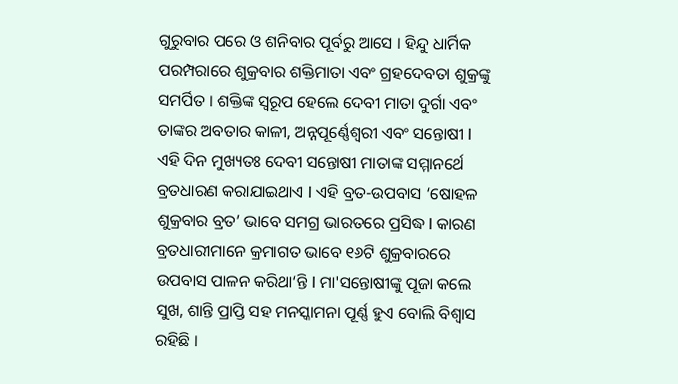ଗୁରୁବାର ପରେ ଓ ଶନିବାର ପୂର୍ବରୁ ଆସେ । ହିନ୍ଦୁ ଧାର୍ମିକ ପରମ୍ପରାରେ ଶୁକ୍ରବାର ଶକ୍ତିମାତା ଏବଂ ଗ୍ରହଦେବତା ଶୁକ୍ରଙ୍କୁ ସମର୍ପିତ । ଶକ୍ତିଙ୍କ ସ୍ୱରୂପ ହେଲେ ଦେବୀ ମାତା ଦୁର୍ଗା ଏବଂ ତାଙ୍କର ଅବତାର କାଳୀ, ଅନ୍ନପୂର୍ଣ୍ଣେଶ୍ୱରୀ ଏବଂ ସନ୍ତୋଷୀ I ଏହି ଦିନ ମୁଖ୍ୟତଃ ଦେବୀ ସନ୍ତୋଷୀ ମାତାଙ୍କ ସମ୍ମାନର୍ଥେ ବ୍ରତଧାରଣ କରାଯାଇଥାଏ I ଏହି ବ୍ରତ-ଉପବାସ ‘ଷୋହଳ ଶୁକ୍ରବାର ବ୍ରତ’ ଭାବେ ସମଗ୍ର ଭାରତରେ ପ୍ରସିଦ୍ଧ I କାରଣ ବ୍ରତଧାରୀମାନେ କ୍ରମାଗତ ଭାବେ ୧୬ଟି ଶୁକ୍ରବାରରେ ଉପବାସ ପାଳନ କରିଥା‘ନ୍ତି I ମା'ସନ୍ତୋଷୀଙ୍କୁ ପୂଜା କଲେ ସୁଖ, ଶାନ୍ତି ପ୍ରାପ୍ତି ସହ ମନସ୍କାମନା ପୂର୍ଣ୍ଣ ହୁଏ ବୋଲି ବିଶ୍ୱାସ ରହିଛି ।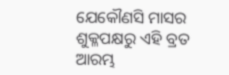ଯେକୌଣସି ମାସର ଶୁକ୍ଳପକ୍ଷରୁ ଏହି ବ୍ରତ ଆରମ୍ଭ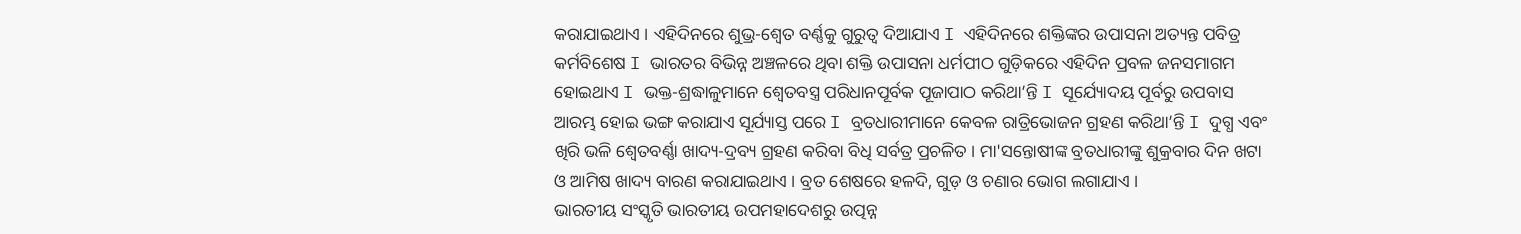କରାଯାଇଥାଏ । ଏହିଦିନରେ ଶୁଭ୍ର-ଶ୍ୱେତ ବର୍ଣ୍ଣକୁ ଗୁରୁତ୍ୱ ଦିଆଯାଏ I ଏହିଦିନରେ ଶକ୍ତିଙ୍କର ଉପାସନା ଅତ୍ୟନ୍ତ ପବିତ୍ର କର୍ମବିଶେଷ I ଭାରତର ବିଭିନ୍ନ ଅଞ୍ଚଳରେ ଥିବା ଶକ୍ତି ଉପାସନା ଧର୍ମପୀଠ ଗୁଡ଼ିକରେ ଏହିଦିନ ପ୍ରବଳ ଜନସମାଗମ ହୋଇଥାଏ I ଭକ୍ତ-ଶ୍ରଦ୍ଧାଳୁମାନେ ଶ୍ୱେତବସ୍ତ୍ର ପରିଧାନପୂର୍ବକ ପୂଜାପାଠ କରିଥା’ନ୍ତି I ସୂର୍ଯ୍ୟୋଦୟ ପୂର୍ବରୁ ଉପବାସ ଆରମ୍ଭ ହୋଇ ଭଙ୍ଗ କରାଯାଏ ସୂର୍ଯ୍ୟାସ୍ତ ପରେ I ବ୍ରତଧାରୀମାନେ କେବଳ ରାତ୍ରିଭୋଜନ ଗ୍ରହଣ କରିଥା’ନ୍ତି I ଦୁଗ୍ଧ ଏବଂ ଖିରି ଭଳି ଶ୍ୱେତବର୍ଣ୍ଣା ଖାଦ୍ୟ-ଦ୍ରବ୍ୟ ଗ୍ରହଣ କରିବା ବିଧି ସର୍ବତ୍ର ପ୍ରଚଳିତ । ମା'ସନ୍ତୋଷୀଙ୍କ ବ୍ରତଧାରୀଙ୍କୁ ଶୁକ୍ରବାର ଦିନ ଖଟା ଓ ଆମିଷ ଖାଦ୍ୟ ବାରଣ କରାଯାଇଥାଏ । ବ୍ରତ ଶେଷରେ ହଳଦି, ଗୁଡ଼ ଓ ଚଣାର ଭୋଗ ଲଗାଯାଏ ।
ଭାରତୀୟ ସଂସ୍କୃତି ଭାରତୀୟ ଉପମହାଦେଶରୁ ଉତ୍ପନ୍ନ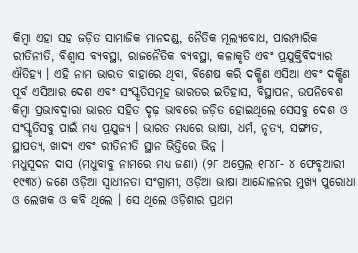କିମ୍ବା ଏହା ସହ ଜଡ଼ିତ ସାମାଜିକ ମାନଦଣ୍ଡ, ନୈତିକ ମୂଲ୍ୟବୋଧ, ପାରମ୍ପାରିକ ରୀତିନୀତି, ବିଶ୍ୱାସ ବ୍ୟବସ୍ଥା, ରାଜନୈତିକ ବ୍ୟବସ୍ଥା, କଳାକୃତି ଏବଂ ପ୍ରଯୁକ୍ତିବିଦ୍ୟାର ଐତିହ୍ୟ । ଏହି ନାମ ଭାରତ ବାହାରେ ଥିବା, ବିଶେଷ କରି ଦକ୍ଷିଣ ଏସିଆ ଏବଂ ଦକ୍ଷିଣ ପୂର୍ବ ଏସିଆର ଦେଶ ଏବଂ ସଂସ୍କୃତିସମୂହ ଭାରତର ଇତିହାସ, ବିସ୍ଥାପନ, ଉପନିବେଶ କିମ୍ବା ପ୍ରଭାବଦ୍ୱାରା ଭାରତ ସହିତ ଦୃଢ଼ ଭାବରେ ଜଡ଼ିତ ହୋଇଥିଲେ ସେସବୁ ଦେଶ ଓ ସଂସ୍କୃତିସବୁ ପାଇଁ ମଧ୍ୟ ପ୍ରଯୁଜ୍ୟ । ଭାରତ ମଧ୍ୟରେ ଭାଷା, ଧର୍ମ, ନୃତ୍ୟ, ସଙ୍ଗୀତ, ସ୍ଥାପତ୍ୟ, ଖାଦ୍ୟ ଏବଂ ରୀତିନୀତି ସ୍ଥାନ ଭିତ୍ତିରେ ଭିନ୍ନ ।
ମଧୁସୂଦନ ଦାସ (ମଧୁବାବୁ ନାମରେ ମଧ୍ୟ ଜଣା) (୨୮ ଅପ୍ରେଲ ୧୮୪୮- ୪ ଫେବୃଆରୀ ୧୯୩୪) ଜଣେ ଓଡ଼ିଆ ସ୍ୱାଧୀନତା ସଂଗ୍ରାମୀ, ଓଡ଼ିଆ ଭାଷା ଆନ୍ଦୋଳନର ମୁଖ୍ୟ ପୁରୋଧା ଓ ଲେଖକ ଓ କବି ଥିଲେ । ସେ ଥିଲେ ଓଡ଼ିଶାର ପ୍ରଥମ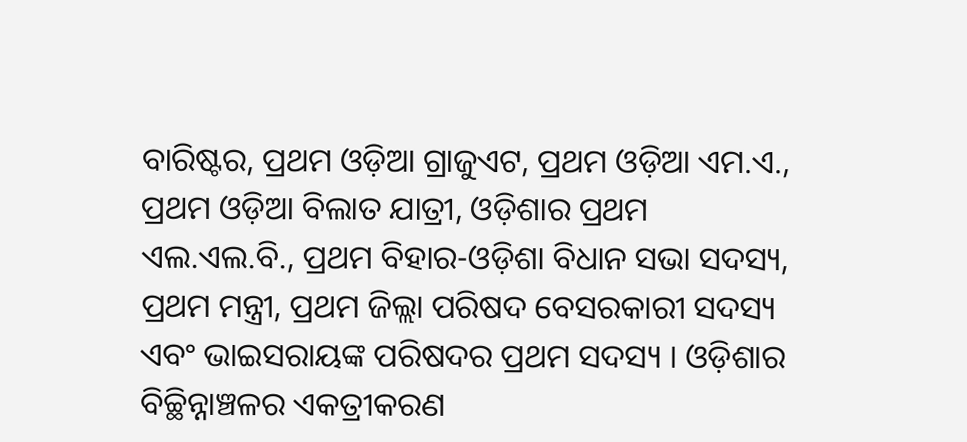ବାରିଷ୍ଟର, ପ୍ରଥମ ଓଡ଼ିଆ ଗ୍ରାଜୁଏଟ, ପ୍ରଥମ ଓଡ଼ିଆ ଏମ.ଏ., ପ୍ରଥମ ଓଡ଼ିଆ ବିଲାତ ଯାତ୍ରୀ, ଓଡ଼ିଶାର ପ୍ରଥମ ଏଲ.ଏଲ.ବି., ପ୍ରଥମ ବିହାର-ଓଡ଼ିଶା ବିଧାନ ସଭା ସଦସ୍ୟ, ପ୍ରଥମ ମନ୍ତ୍ରୀ, ପ୍ରଥମ ଜିଲ୍ଲା ପରିଷଦ ବେସରକାରୀ ସଦସ୍ୟ ଏବଂ ଭାଇସରାୟଙ୍କ ପରିଷଦର ପ୍ରଥମ ସଦସ୍ୟ । ଓଡ଼ିଶାର ବିଚ୍ଛିନ୍ନାଞ୍ଚଳର ଏକତ୍ରୀକରଣ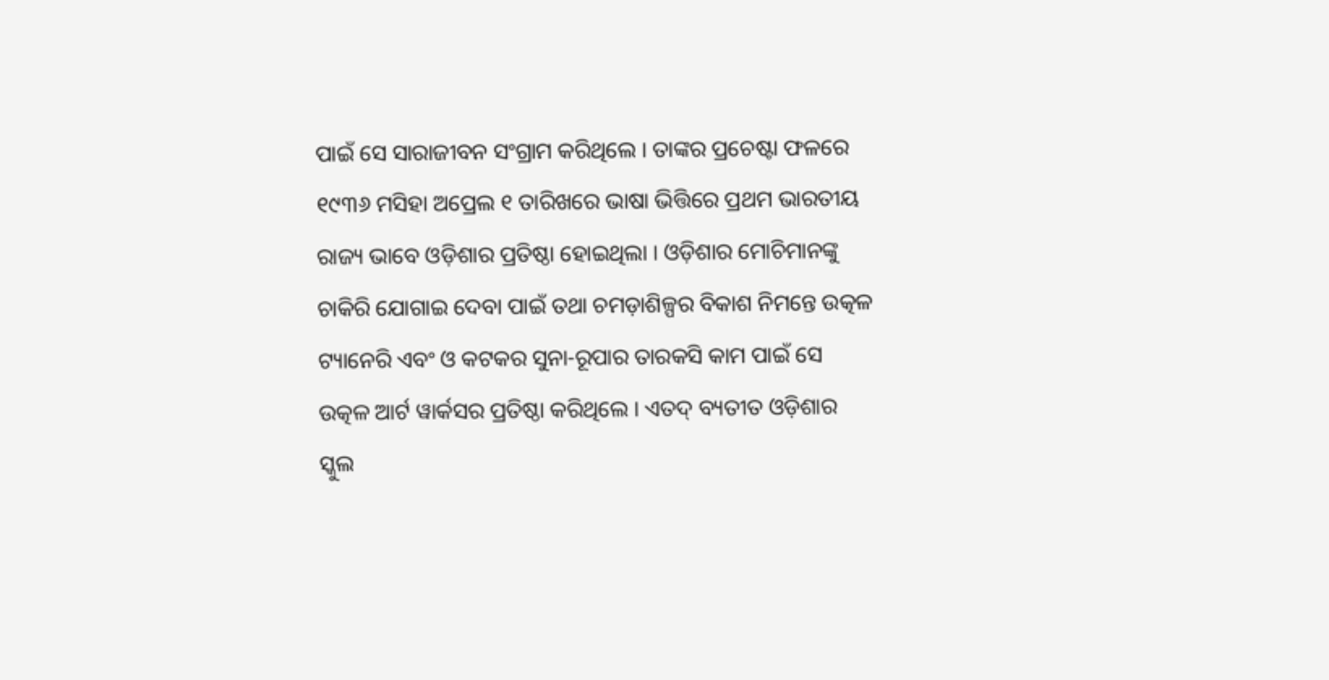ପାଇଁ ସେ ସାରାଜୀବନ ସଂଗ୍ରାମ କରିଥିଲେ । ତାଙ୍କର ପ୍ରଚେଷ୍ଟା ଫଳରେ ୧୯୩୬ ମସିହା ଅପ୍ରେଲ ୧ ତାରିଖରେ ଭାଷା ଭିତ୍ତିରେ ପ୍ରଥମ ଭାରତୀୟ ରାଜ୍ୟ ଭାବେ ଓଡ଼ିଶାର ପ୍ରତିଷ୍ଠା ହୋଇଥିଲା । ଓଡ଼ିଶାର ମୋଚିମାନଙ୍କୁ ଚାକିରି ଯୋଗାଇ ଦେବା ପାଇଁ ତଥା ଚମଡ଼ାଶିଳ୍ପର ବିକାଶ ନିମନ୍ତେ ଉତ୍କଳ ଟ୍ୟାନେରି ଏବଂ ଓ କଟକର ସୁନା-ରୂପାର ତାରକସି କାମ ପାଇଁ ସେ ଉତ୍କଳ ଆର୍ଟ ୱାର୍କସର ପ୍ରତିଷ୍ଠା କରିଥିଲେ । ଏତଦ୍ ବ୍ୟତୀତ ଓଡ଼ିଶାର ସ୍କୁଲ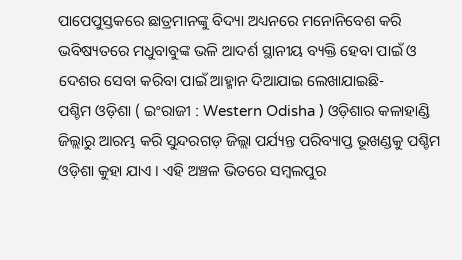ପାପେପୁସ୍ତକରେ ଛାତ୍ରମାନଙ୍କୁ ବିଦ୍ୟା ଅଧ୍ୟନରେ ମନୋନିବେଶ କରି ଭବିଷ୍ୟତରେ ମଧୁବାବୁଙ୍କ ଭଳି ଆଦର୍ଶ ସ୍ଥାନୀୟ ବ୍ୟକ୍ତି ହେବା ପାଇଁ ଓ ଦେଶର ସେବା କରିବା ପାଇଁ ଆହ୍ମାନ ଦିଆଯାଇ ଲେଖାଯାଇଛି-
ପଶ୍ଚିମ ଓଡ଼ିଶା ( ଇଂରାଜୀ : Western Odisha ) ଓଡ଼ିଶାର କଳାହାଣ୍ଡି ଜିଲ୍ଲାରୁ ଆରମ୍ଭ କରି ସୁନ୍ଦରଗଡ଼ ଜିଲ୍ଲା ପର୍ଯ୍ୟନ୍ତ ପରିବ୍ୟାପ୍ତ ଭୂଖଣ୍ଡକୁ ପଶ୍ଚିମ ଓଡ଼ିଶା କୁହା ଯାଏ । ଏହି ଅଞ୍ଚଳ ଭିତରେ ସମ୍ବଲପୁର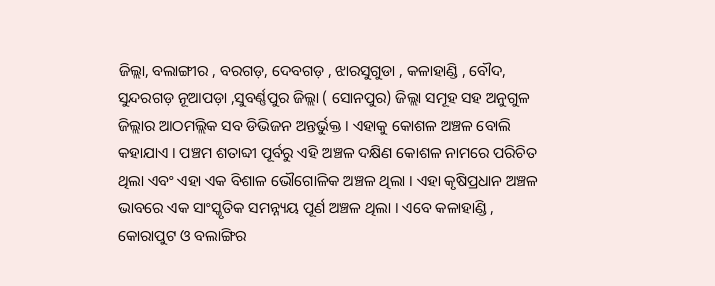ଜିଲ୍ଲା, ବଲାଙ୍ଗୀର , ବରଗଡ଼, ଦେବଗଡ଼ , ଝାରସୁଗୁଡା , କଳାହାଣ୍ଡି , ବୌଦ, ସୁନ୍ଦରଗଡ଼ ନୂଆପଡ଼ା ,ସୁବର୍ଣ୍ଣପୁର ଜିଲ୍ଲା ( ସୋନପୁର) ଜିଲ୍ଲା ସମୂହ ସହ ଅନୁଗୁଳ ଜିଲ୍ଲାର ଆଠମଲ୍ଲିକ ସବ ଡିଭିଜନ ଅନ୍ତର୍ଭୁକ୍ତ । ଏହାକୁ କୋଶଳ ଅଞ୍ଚଳ ବୋଲି କହାଯାଏ । ପଞ୍ଚମ ଶତାବ୍ଦୀ ପୂର୍ବରୁ ଏହି ଅଞ୍ଚଳ ଦକ୍ଷିଣ କୋଶଳ ନାମରେ ପରିଚିତ ଥିଲା ଏବଂ ଏହା ଏକ ବିଶାଳ ଭୌଗୋଳିକ ଅଞ୍ଚଳ ଥିଲା । ଏହା କୃଷିପ୍ରଧାନ ଅଞ୍ଚଳ ଭାବରେ ଏକ ସାଂସ୍କୃତିକ ସମନ୍ନ୍ୟୟ ପୂର୍ଣ ଅଞ୍ଚଳ ଥିଲା । ଏବେ କଳାହାଣ୍ଡି , କୋରାପୁଟ ଓ ବଲାଙ୍ଗିର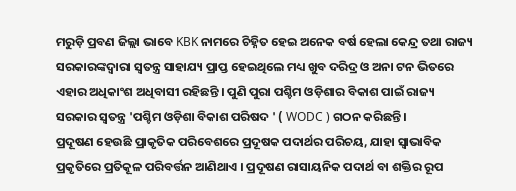ମରୁଡ଼ି ପ୍ରବଣ ଜିଲ୍ଲା ଭାବେ KBK ନାମରେ ଚିହ୍ନିତ ହେଇ ଅନେକ ବର୍ଷ ହେଲା କେନ୍ଦ୍ର ତଥା ରାଜ୍ୟ ସରକାରଙ୍କଦ୍ୱାରା ସ୍ୱତନ୍ତ୍ର ସାହାଯ୍ୟ ପ୍ରାପ୍ତ ହେଇଥିଲେ ମଧ୍ୟ ଖୁବ ଦରିଦ୍ର ଓ ଅନା ଟନ ଭିତରେ ଏହାର ଅଧିକାଂଶ ଅଧିବାସୀ ରହିଛନ୍ତି । ପୁଣି ପୁରା ପଶ୍ଚିମ ଓଡ଼ିଶାର ବିକାଶ ପାଇଁ ରାଜ୍ୟ ସରକାର ସ୍ୱତନ୍ତ୍ର 'ପଶ୍ଚିମ ଓଡ଼ିଶା ବିକାଶ ପରିଷଦ ' ( WODC ) ଗଠନ କରିଛନ୍ତି ।
ପ୍ରଦୂଷଣ ହେଉଛି ପ୍ରାକୃତିକ ପରିବେଶରେ ପ୍ରଦୂଷକ ପଦାର୍ଥର ପରିଚୟ, ଯାହା ସ୍ୱାଭାବିକ ପ୍ରକୃତିରେ ପ୍ରତିକୂଳ ପରିବର୍ତ୍ତନ ଆଣିଥାଏ । ପ୍ରଦୂଷଣ ରାସାୟନିକ ପଦାର୍ଥ ବା ଶକ୍ତିର ରୂପ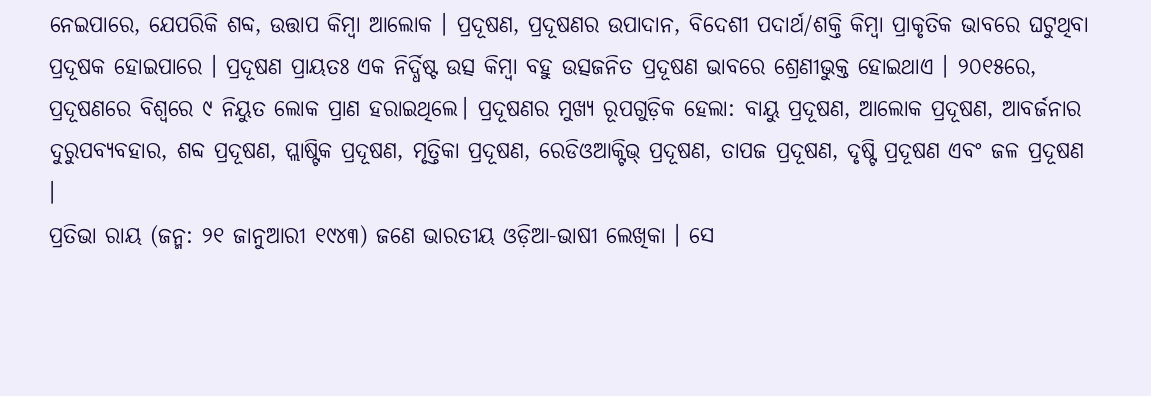ନେଇପାରେ, ଯେପରିକି ଶବ୍ଦ, ଉତ୍ତାପ କିମ୍ବା ଆଲୋକ । ପ୍ରଦୂଷଣ, ପ୍ରଦୂଷଣର ଉପାଦାନ, ବିଦେଶୀ ପଦାର୍ଥ/ଶକ୍ତି କିମ୍ବା ପ୍ରାକୃତିକ ଭାବରେ ଘଟୁଥିବା ପ୍ରଦୂଷକ ହୋଇପାରେ । ପ୍ରଦୂଷଣ ପ୍ରାୟତଃ ଏକ ନିର୍ଦ୍ଧିଷ୍ଟ ଉତ୍ସ କିମ୍ବା ବହୁ ଉତ୍ସଜନିତ ପ୍ରଦୂଷଣ ଭାବରେ ଶ୍ରେଣୀଭୁକ୍ତ ହୋଇଥାଏ । ୨୦୧୫ରେ, ପ୍ରଦୂଷଣରେ ବିଶ୍ୱରେ ୯ ନିୟୁତ ଲୋକ ପ୍ରାଣ ହରାଇଥିଲେ। ପ୍ରଦୂଷଣର ମୁଖ୍ୟ ରୂପଗୁଡ଼ିକ ହେଲା: ବାୟୁ ପ୍ରଦୂଷଣ, ଆଲୋକ ପ୍ରଦୂଷଣ, ଆବର୍ଜନାର ଦୁରୁପବ୍ୟବହାର, ଶବ୍ଦ ପ୍ରଦୂଷଣ, ପ୍ଲାଷ୍ଟିକ ପ୍ରଦୂଷଣ, ମୃତ୍ତିକା ପ୍ରଦୂଷଣ, ରେଡିଓଆକ୍ଟିଭ୍ ପ୍ରଦୂଷଣ, ତାପଜ ପ୍ରଦୂଷଣ, ଦୃଷ୍ଟି ପ୍ରଦୂଷଣ ଏବଂ ଜଳ ପ୍ରଦୂଷଣ ।
ପ୍ରତିଭା ରାୟ (ଜନ୍ମ: ୨୧ ଜାନୁଆରୀ ୧୯୪୩) ଜଣେ ଭାରତୀୟ ଓଡ଼ିଆ-ଭାଷୀ ଲେଖିକା । ସେ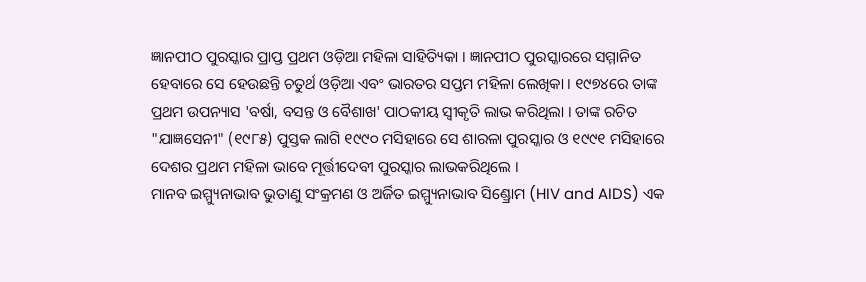ଜ୍ଞାନପୀଠ ପୁରସ୍କାର ପ୍ରାପ୍ତ ପ୍ରଥମ ଓଡ଼ିଆ ମହିଳା ସାହିତ୍ୟିକା । ଜ୍ଞାନପୀଠ ପୁରସ୍କାରରେ ସମ୍ମାନିତ ହେବାରେ ସେ ହେଉଛନ୍ତି ଚତୁର୍ଥ ଓଡ଼ିଆ ଏବଂ ଭାରତର ସପ୍ତମ ମହିଳା ଲେଖିକା । ୧୯୭୪ରେ ତାଙ୍କ ପ୍ରଥମ ଉପନ୍ୟାସ 'ବର୍ଷା, ବସନ୍ତ ଓ ବୈଶାଖ' ପାଠକୀୟ ସ୍ୱୀକୃତି ଲାଭ କରିଥିଲା । ତାଙ୍କ ରଚିତ "ଯାଜ୍ଞସେନୀ" (୧୯୮୫) ପୁସ୍ତକ ଲାଗି ୧୯୯୦ ମସିହାରେ ସେ ଶାରଳା ପୁରସ୍କାର ଓ ୧୯୯୧ ମସିହାରେ ଦେଶର ପ୍ରଥମ ମହିଳା ଭାବେ ମୂର୍ତ୍ତୀଦେବୀ ପୁରସ୍କାର ଲାଭକରିଥିଲେ ।
ମାନବ ଇମ୍ମ୍ୟୁନାଭାବ ଭୁତାଣୁ ସଂକ୍ରମଣ ଓ ଅର୍ଜିତ ଇମ୍ମ୍ୟୁନାଭାବ ସିଣ୍ଡ୍ରୋମ (HIV and AIDS) ଏକ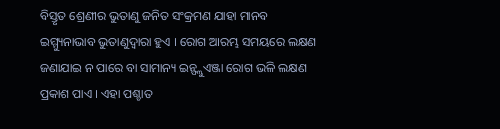ବିସ୍ତୃତ ଶ୍ରେଣୀର ଭୁତାଣୁ ଜନିତ ସଂକ୍ରମଣ ଯାହା ମାନବ ଇମ୍ମ୍ୟୁନାଭାବ ଭୁତାଣୁଦ୍ୱାରା ହୁଏ । ରୋଗ ଆରମ୍ଭ ସମୟରେ ଲକ୍ଷଣ ଜଣାଯାଇ ନ ପାରେ ବା ସାମାନ୍ୟ ଇନ୍ଫ୍ଲୁଏଞ୍ଜା ରୋଗ ଭଳି ଲକ୍ଷଣ ପ୍ରକାଶ ପାଏ । ଏହା ପଶ୍ଚାତ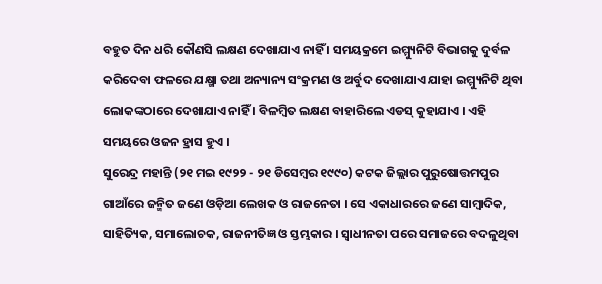ବହୁତ ଦିନ ଧରି କୌଣସି ଲକ୍ଷଣ ଦେଖାଯାଏ ନାହିଁ । ସମୟକ୍ରମେ ଇମ୍ମ୍ୟୁନିଟି ବିଭାଗକୁ ଦୁର୍ବଳ କରିଦେବା ଫଳରେ ଯକ୍ଷ୍ମା ତଥା ଅନ୍ୟାନ୍ୟ ସଂକ୍ରମଣ ଓ ଅର୍ବୁଦ ଦେଖାଯାଏ ଯାହା ଇମ୍ମ୍ୟୁନିଟି ଥିବା ଲୋକଙ୍କଠାରେ ଦେଖାଯାଏ ନାହିଁ । ବିଳମ୍ବିତ ଲକ୍ଷଣ ବାହାରିଲେ ଏଡସ୍ କୁହାଯାଏ । ଏହି ସମୟରେ ଓଜନ ହ୍ରାସ ହୁଏ ।
ସୁରେନ୍ଦ୍ର ମହାନ୍ତି (୨୧ ମଇ ୧୯୨୨ - ୨୧ ଡିସେମ୍ବର ୧୯୯୦) କଟକ ଜିଲ୍ଲାର ପୁରୁଷୋତ୍ତମପୁର ଗାଆଁରେ ଜନ୍ମିତ ଜଣେ ଓଡ଼ିଆ ଲେଖକ ଓ ରାଜନେତା । ସେ ଏକାଧାରରେ ଜଣେ ସାମ୍ବାଦିକ, ସାହିତ୍ୟିକ, ସମାଲୋଚକ, ରାଜନୀତିଜ୍ଞ ଓ ସ୍ତମ୍ଭକାର । ସ୍ୱାଧୀନତା ପରେ ସମାଜରେ ବଦଳୁଥିବା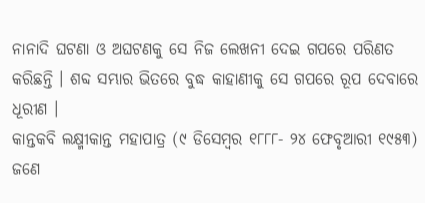ନାନାଦି ଘଟଣା ଓ ଅଘଟଣକୁ ସେ ନିଜ ଲେଖନୀ ଦେଇ ଗପରେ ପରିଣତ କରିଛନ୍ତି । ଶବ୍ଦ ସମ୍ଭାର ଭିତରେ ବୁଦ୍ଧ କାହାଣୀକୁ ସେ ଗପରେ ରୂପ ଦେବାରେ ଧୂରୀଣ ।
କାନ୍ତକବି ଲକ୍ଷ୍ମୀକାନ୍ତ ମହାପାତ୍ର (୯ ଡିସେମ୍ବର ୧୮୮୮- ୨୪ ଫେବୃଆରୀ ୧୯୫୩) ଜଣେ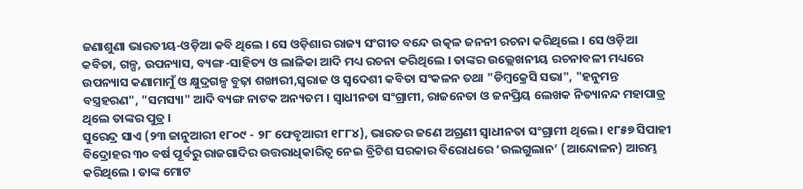ଜଣାଶୁଣା ଭାରତୀୟ-ଓଡ଼ିଆ କବି ଥିଲେ । ସେ ଓଡ଼ିଶାର ରାଜ୍ୟ ସଂଗୀତ ବନ୍ଦେ ଉତ୍କଳ ଜନନୀ ରଚନା କରିଥିଲେ । ସେ ଓଡ଼ିଆ କବିତା, ଗଳ୍ପ, ଉପନ୍ୟାସ, ବ୍ୟଙ୍ଗ-ସାହିତ୍ୟ ଓ ଲାଳିକା ଆଦି ମଧ୍ୟ ରଚନା କରିଥିଲେ । ତାଙ୍କର ଉଲ୍ଲେଖନୀୟ ରଚନାବଳୀ ମଧ୍ୟରେ ଉପନ୍ୟାସ କଣାମାମୁଁ ଓ କ୍ଷୁଦ୍ରଗଳ୍ପ ବୁଢ଼ା ଶଙ୍ଖାରୀ,ସ୍ୱରାଜ ଓ ସ୍ୱଦେଶୀ କବିତା ସଂକଳନ ତଥା "ଡିମ୍ବକ୍ରେସି ସଭା", "ହନୁମନ୍ତ ବସ୍ତ୍ରହରଣ", "ସମସ୍ୟା" ଆଦି ବ୍ୟଙ୍ଗ ନାଟକ ଅନ୍ୟତମ । ସ୍ୱାଧୀନତା ସଂଗ୍ରାମୀ, ରାଜନେତା ଓ ଜନପ୍ରିୟ ଲେଖକ ନିତ୍ୟାନନ୍ଦ ମହାପାତ୍ର ଥିଲେ ତାଙ୍କର ପୁତ୍ର ।
ସୁରେନ୍ଦ୍ର ସାଏ (୨୩ ଜାନୁଆରୀ ୧୮୦୯ - ୨୮ ଫେବୃଆରୀ ୧୮୮୪), ଭାରତର ଜଣେ ଅଗ୍ରଣୀ ସ୍ୱାଧୀନତା ସଂଗ୍ରାମୀ ଥିଲେ । ୧୮୫୭ ସିପାହୀ ବିଦ୍ରୋହର ୩୦ ବର୍ଷ ପୂର୍ବରୁ ରାଜଗାଦିର ଉତ୍ତରାଧିକାରିତ୍ୱ ନେଇ ବ୍ରିଟିଶ ସରକାର ବିରୋଧରେ ‘ଉଲଗୁଲାନ’ (ଆନ୍ଦୋଳନ) ଆରମ୍ଭ କରିଥିଲେ । ତାଙ୍କ ମୋଟ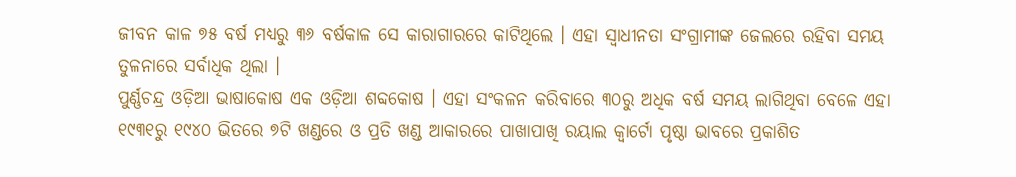ଜୀବନ କାଳ ୭୫ ବର୍ଷ ମଧ୍ୟରୁ ୩୬ ବର୍ଷକାଳ ସେ କାରାଗାରରେ କାଟିଥିଲେ । ଏହା ସ୍ୱାଧୀନତା ସଂଗ୍ରାମୀଙ୍କ ଜେଲରେ ରହିବା ସମୟ ତୁଳନାରେ ସର୍ବାଧିକ ଥିଲା ।
ପୁର୍ଣ୍ଣଚନ୍ଦ୍ର ଓଡ଼ିଆ ଭାଷାକୋଷ ଏକ ଓଡ଼ିଆ ଶବ୍ଦକୋଷ । ଏହା ସଂକଳନ କରିବାରେ ୩୦ରୁ ଅଧିକ ବର୍ଷ ସମୟ ଲାଗିଥିବା ବେଳେ ଏହା ୧୯୩୧ରୁ ୧୯୪୦ ଭିତରେ ୭ଟି ଖଣ୍ଡରେ ଓ ପ୍ରତି ଖଣ୍ଡ ଆକାରରେ ପାଖାପାଖି ରୟାଲ କ୍ୱାର୍ଟୋ ପୃଷ୍ଠା ଭାବରେ ପ୍ରକାଶିତ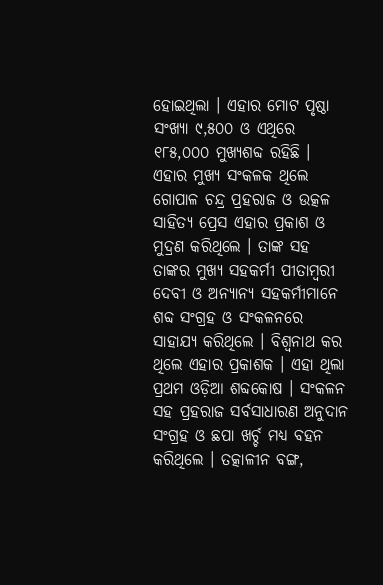ହୋଇଥିଲା । ଏହାର ମୋଟ ପୃଷ୍ଠା ସଂଖ୍ୟା ୯,୫୦୦ ଓ ଏଥିରେ ୧୮୫,୦୦୦ ମୁଖ୍ୟଶବ୍ଦ ରହିଛି । ଏହାର ମୁଖ୍ୟ ସଂକଳକ ଥିଲେ ଗୋପାଳ ଚନ୍ଦ୍ର ପ୍ରହରାଜ ଓ ଉତ୍କଳ ସାହିତ୍ୟ ପ୍ରେସ ଏହାର ପ୍ରକାଶ ଓ ମୁଦ୍ରଣ କରିଥିଲେ । ତାଙ୍କ ସହ ତାଙ୍କର ମୁଖ୍ୟ ସହକର୍ମୀ ପୀତାମ୍ବରୀ ଦେବୀ ଓ ଅନ୍ୟାନ୍ୟ ସହକର୍ମୀମାନେ ଶବ୍ଦ ସଂଗ୍ରହ ଓ ସଂକଳନରେ ସାହାଯ୍ୟ କରିଥିଲେ । ବିଶ୍ୱନାଥ କର ଥିଲେ ଏହାର ପ୍ରକାଶକ । ଏହା ଥିଲା ପ୍ରଥମ ଓଡ଼ିଆ ଶବ୍ଦକୋଷ । ସଂକଳନ ସହ ପ୍ରହରାଜ ସର୍ବସାଧାରଣ ଅନୁଦାନ ସଂଗ୍ରହ ଓ ଛପା ଖର୍ଚ୍ଚ ମଧ୍ୟ ବହନ କରିଥିଲେ । ତତ୍କାଳୀନ ବଙ୍ଗ,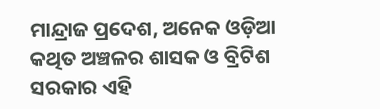ମାନ୍ଦ୍ରାଜ ପ୍ରଦେଶ, ଅନେକ ଓଡ଼ିଆ କଥିତ ଅଞ୍ଚଳର ଶାସକ ଓ ବ୍ରିଟିଶ ସରକାର ଏହି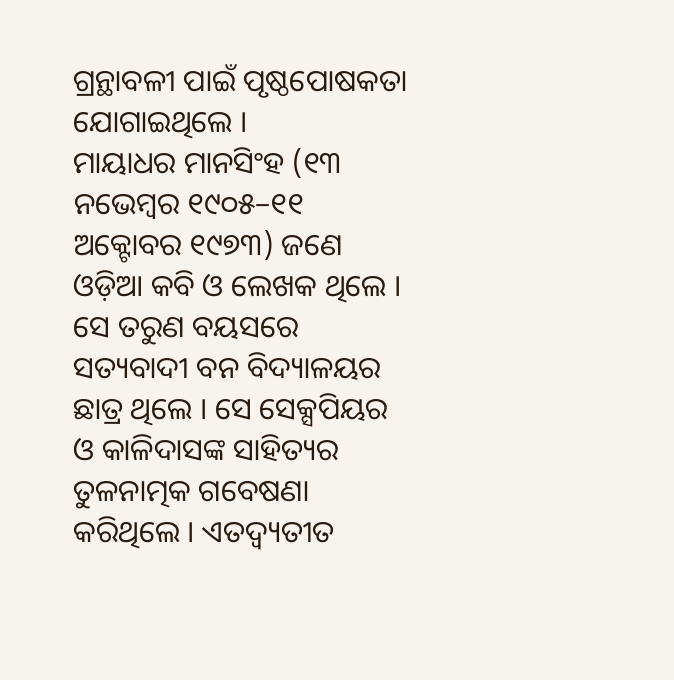ଗ୍ରନ୍ଥାବଳୀ ପାଇଁ ପୃଷ୍ଠପୋଷକତା ଯୋଗାଇଥିଲେ ।
ମାୟାଧର ମାନସିଂହ (୧୩ ନଭେମ୍ବର ୧୯୦୫–୧୧ ଅକ୍ଟୋବର ୧୯୭୩) ଜଣେ ଓଡ଼ିଆ କବି ଓ ଲେଖକ ଥିଲେ । ସେ ତରୁଣ ବୟସରେ ସତ୍ୟବାଦୀ ବନ ବିଦ୍ୟାଳୟର ଛାତ୍ର ଥିଲେ । ସେ ସେକ୍ସପିୟର ଓ କାଳିଦାସଙ୍କ ସାହିତ୍ୟର ତୁଳନାତ୍ମକ ଗବେଷଣା କରିଥିଲେ । ଏତଦ୍ବ୍ୟତୀତ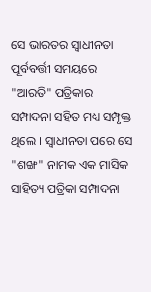ସେ ଭାରତର ସ୍ୱାଧୀନତା ପୂର୍ବବର୍ତ୍ତୀ ସମୟରେ "ଆରତି" ପତ୍ରିକାର ସମ୍ପାଦନା ସହିତ ମଧ୍ୟ ସମ୍ପୃକ୍ତ ଥିଲେ । ସ୍ୱାଧୀନତା ପରେ ସେ "ଶଙ୍ଖ" ନାମକ ଏକ ମାସିକ ସାହିତ୍ୟ ପତ୍ରିକା ସମ୍ପାଦନା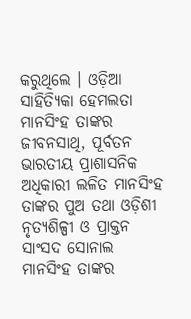କରୁଥିଲେ । ଓଡ଼ିଆ ସାହିତ୍ୟିକା ହେମଲତା ମାନସିଂହ ତାଙ୍କର ଜୀବନସାଥି, ପୂର୍ବତନ ଭାରତୀୟ ପ୍ରାଶାସନିକ ଅଧିକାରୀ ଲଳିତ ମାନସିଂହ ତାଙ୍କର ପୁଅ ତଥା ଓଡ଼ିଶୀ ନୃତ୍ୟଶିଳ୍ପୀ ଓ ପ୍ରାକ୍ତନ ସାଂସଦ ସୋନାଲ ମାନସିଂହ ତାଙ୍କର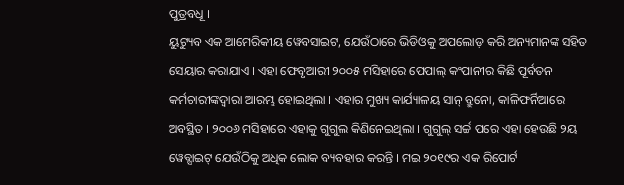ପୁତ୍ରବଧୂ ।
ୟୁଟ୍ୟୁବ ଏକ ଆମେରିକୀୟ ୱେବସାଇଟ, ଯେଉଁଠାରେ ଭିଡିଓକୁ ଅପଲୋଡ଼ କରି ଅନ୍ୟମାନଙ୍କ ସହିତ ସେୟାର କରାଯାଏ । ଏହା ଫେବୃଆରୀ ୨୦୦୫ ମସିହାରେ ପେପାଲ୍ କଂପାନୀର କିଛି ପୂର୍ବତନ କର୍ମଚାରୀଙ୍କଦ୍ୱାରା ଆରମ୍ଭ ହୋଇଥିଲା । ଏହାର ମୁଖ୍ୟ କାର୍ଯ୍ୟାଳୟ ସାନ୍ ବ୍ରୁନୋ, କାଳିଫର୍ନିଆରେ ଅବସ୍ଥିତ । ୨୦୦୬ ମସିହାରେ ଏହାକୁ ଗୁଗୁଲ କିଣିନେଇଥିଲା । ଗୁଗୁଲ୍ ସର୍ଚ୍ଚ ପରେ ଏହା ହେଉଛି ୨ୟ ୱେବ୍ସାଇଟ୍ ଯେଉଁଠିକୁ ଅଧିକ ଲୋକ ବ୍ୟବହାର କରନ୍ତି । ମଇ ୨୦୧୯ର ଏକ ରିପୋର୍ଟ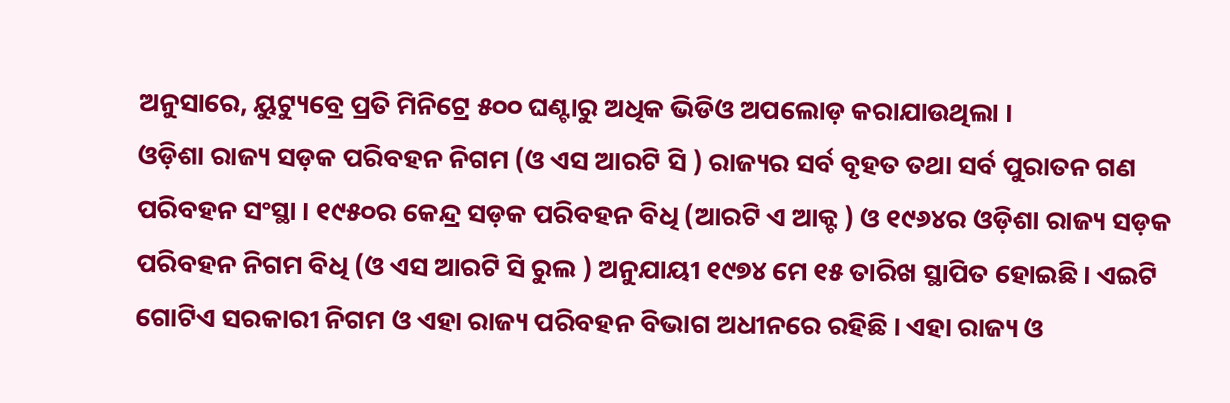ଅନୁସାରେ, ୟୁଟ୍ୟୁବ୍ରେ ପ୍ରତି ମିନିଟ୍ରେ ୫୦୦ ଘଣ୍ଟାରୁ ଅଧିକ ଭିଡିଓ ଅପଲୋଡ଼ କରାଯାଉଥିଲା ।
ଓଡ଼ିଶା ରାଜ୍ୟ ସଡ଼କ ପରିବହନ ନିଗମ (ଓ ଏସ ଆରଟି ସି ) ରାଜ୍ୟର ସର୍ବ ବୃହତ ତଥା ସର୍ବ ପୁରାତନ ଗଣ ପରିବହନ ସଂସ୍ଥା । ୧୯୫୦ର କେନ୍ଦ୍ର ସଡ଼କ ପରିବହନ ବିଧି (ଆରଟି ଏ ଆକ୍ଟ ) ଓ ୧୯୬୪ର ଓଡ଼ିଶା ରାଜ୍ୟ ସଡ଼କ ପରିବହନ ନିଗମ ବିଧି (ଓ ଏସ ଆରଟି ସି ରୁଲ ) ଅନୁଯାୟୀ ୧୯୭୪ ମେ ୧୫ ତାରିଖ ସ୍ଥାପିତ ହୋଇଛି । ଏଇଟି ଗୋଟିଏ ସରକାରୀ ନିଗମ ଓ ଏହା ରାଜ୍ୟ ପରିବହନ ବିଭାଗ ଅଧୀନରେ ରହିଛି । ଏହା ରାଜ୍ୟ ଓ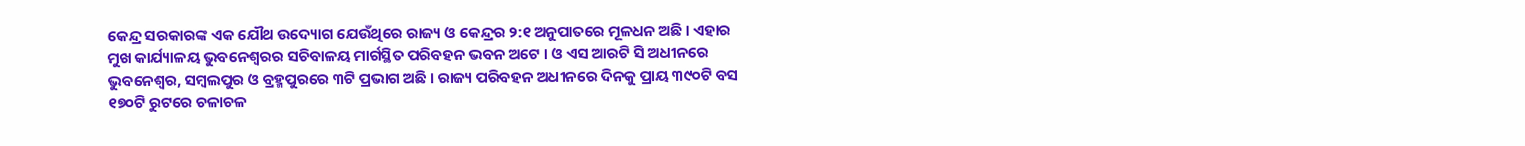କେନ୍ଦ୍ର ସରକାରଙ୍କ ଏକ ଯୌଥ ଉଦ୍ୟୋଗ ଯେଉଁଥିରେ ରାଜ୍ୟ ଓ କେନ୍ଦ୍ରର ୨:୧ ଅନୁପାତରେ ମୂଳଧନ ଅଛି । ଏହାର ମୁଖ କାର୍ଯ୍ୟାଳୟ ଭୁବନେଶ୍ୱରର ସଚିବାଳୟ ମାର୍ଗସ୍ଥିତ ପରିବହନ ଭବନ ଅଟେ । ଓ ଏସ ଆରଟି ସି ଅଧୀନରେ ଭୁବନେଶ୍ୱର, ସମ୍ବଲପୁର ଓ ବ୍ରହ୍ମପୁରରେ ୩ଟି ପ୍ରଭାଗ ଅଛି । ରାଜ୍ୟ ପରିବହନ ଅଧୀନରେ ଦିନକୁ ପ୍ରାୟ ୩୯୦ଟି ବସ ୧୭୦ଟି ରୁଟରେ ଚଳାଚଳ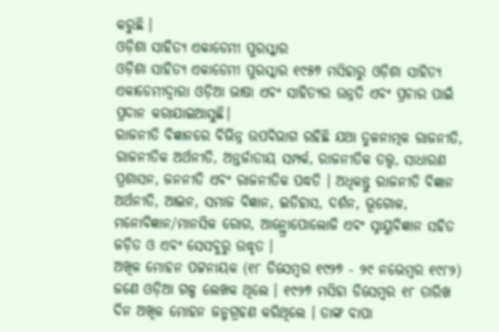କରୁଛି ।
ଓଡ଼ିଶା ସାହିତ୍ୟ ଏକାଡେମୀ ପୁରସ୍କାର
ଓଡ଼ିଶା ସାହିତ୍ୟ ଏକାଡେମୀ ପୁରସ୍କାର ୧୯୫୭ ମସିହାରୁ ଓଡ଼ିଶା ସାହିତ୍ୟ ଏକାଡେମୀଦ୍ୱାରା ଓଡ଼ିଆ ଭାଷା ଏବଂ ସାହିତ୍ୟର ଉନ୍ନତି ଏବଂ ପ୍ରଚାର ପାଇଁ ପ୍ରଦାନ କରାଯାଇଆସୁଛି।
ରାଜନୀତି ବିଜ୍ଞାନରେ ବିଭିନ୍ନ ଉପବିଭାଗ ରହିଛି ଯଥା ତୁଳନାତ୍ମକ ରାଜନୀତି, ରାଜନୀତିକ ଅର୍ଥନୀତି, ଅନ୍ତର୍ଜାତୀୟ ସମ୍ପର୍କ, ରାଜନୀତିକ ତତ୍ତ୍ୱ, ସାଧାରଣ ପ୍ରଶାସନ, ଜନନୀତି ଏବଂ ରାଜନୀତିକ ପଦ୍ଧତି । ଅଧିକନ୍ତୁ ରାଜନୀତି ବିଜ୍ଞାନ ଅର୍ଥନୀତି, ଆଇନ, ସମାଜ ବିଜ୍ଞାନ, ଇତିହାସ, ଦର୍ଶନ, ଭୂଗୋଳ, ମନୋବିଜ୍ଞାନ/ମାନସିକ ରୋଗ, ଆନ୍ଥ୍ରୋପୋଲୋଜି ଏବଂ ସ୍ନାୟୁବିଜ୍ଞାନ ସହିତ ଜଡ଼ିତ ଓ ଏବଂ ସେସବୁରୁ ଉଦ୍ଧୃତ ।
ଅଖିଳ ମୋହନ ପଟ୍ଟନାୟକ (୧୮ ଡିସେମ୍ବର ୧୯୨୭ - ୨୯ ନଭେମ୍ବର ୧୯୮୨) ଜଣେ ଓଡ଼ିଆ ଗଳ୍ପ ଲେଖକ ଥିଲେ । ୧୯୨୭ ମସିହା ଡିସେମ୍ବର ୧୮ ତାରିଖ ଦିନ ଅଖିଳ ମୋହନ ଜନ୍ମଗ୍ରହଣ କରିଥିଲେ । ତାଙ୍କ ବାପା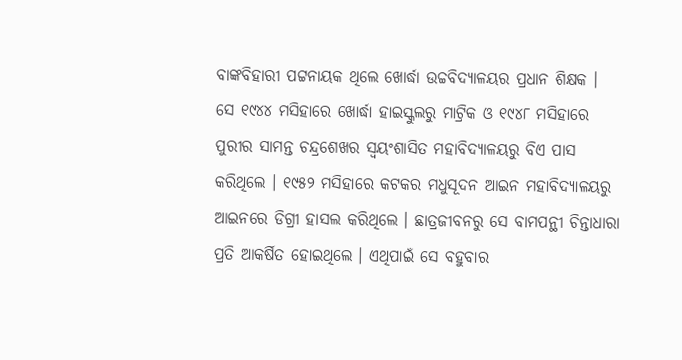ବାଙ୍କବିହାରୀ ପଟ୍ଟନାୟକ ଥିଲେ ଖୋର୍ଦ୍ଧା ଉଚ୍ଚବିଦ୍ୟାଳୟର ପ୍ରଧାନ ଶିକ୍ଷକ । ସେ ୧୯୪୪ ମସିହାରେ ଖୋର୍ଦ୍ଧା ହାଇସ୍କୁଲରୁ ମାଟ୍ରିକ ଓ ୧୯୪୮ ମସିହାରେ ପୁରୀର ସାମନ୍ତ ଚନ୍ଦ୍ରଶେଖର ସ୍ୱୟଂଶାସିତ ମହାବିଦ୍ୟାଳୟରୁ ବିଏ ପାସ କରିଥିଲେ । ୧୯୫୨ ମସିହାରେ କଟକର ମଧୁସୂଦନ ଆଇନ ମହାବିଦ୍ୟାଳୟରୁ ଆଇନରେ ଡିଗ୍ରୀ ହାସଲ କରିଥିଲେ । ଛାତ୍ରଜୀବନରୁ ସେ ବାମପନ୍ଥୀ ଚିନ୍ତାଧାରା ପ୍ରତି ଆକର୍ଷିତ ହୋଇଥିଲେ । ଏଥିପାଇଁ ସେ ବହୁବାର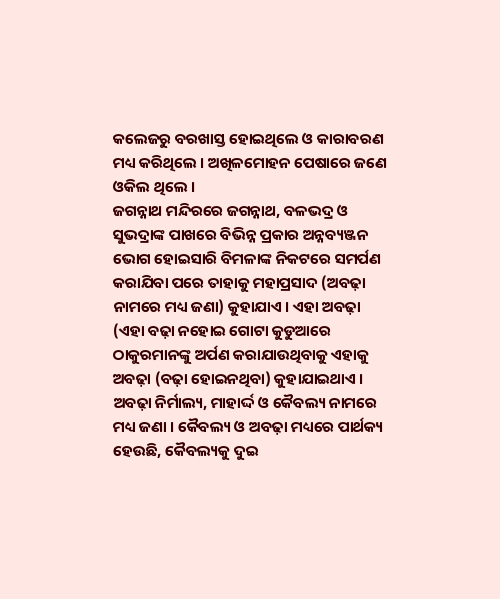କଲେଜରୁ ବରଖାସ୍ତ ହୋଇଥିଲେ ଓ କାରାବରଣ ମଧ୍ୟ କରିଥିଲେ । ଅଖିଳମୋହନ ପେଷାରେ ଜଣେ ଓକିଲ ଥିଲେ ।
ଜଗନ୍ନାଥ ମନ୍ଦିରରେ ଜଗନ୍ନାଥ, ବଳଭଦ୍ର ଓ ସୁଭଦ୍ରାଙ୍କ ପାଖରେ ବିଭିନ୍ନ ପ୍ରକାର ଅନ୍ନବ୍ୟଞ୍ଜନ ଭୋଗ ହୋଇସାରି ବିମଳାଙ୍କ ନିକଟରେ ସମର୍ପଣ କରାଯିବା ପରେ ତାହାକୁ ମହାପ୍ରସାଦ (ଅବଢ଼ା ନାମରେ ମଧ୍ୟ ଜଣା) କୁହାଯାଏ । ଏହା ଅବଢ଼ା (ଏହା ବଢ଼ା ନହୋଇ ଗୋଟା କୁଡୁଆରେ ଠାକୁରମାନଙ୍କୁ ଅର୍ପଣ କରାଯାଉଥିବାକୁ ଏହାକୁ ଅବଢ଼ା (ବଢ଼ା ହୋଇନଥିବା) କୁହାଯାଇଥାଏ । ଅବଢ଼ା ନିର୍ମାଲ୍ୟ, ମାହାର୍ଦ୍ଦ ଓ କୈବଲ୍ୟ ନାମରେ ମଧ୍ୟ ଜଣା । କୈବଲ୍ୟ ଓ ଅବଢ଼ା ମଧ୍ୟରେ ପାର୍ଥକ୍ୟ ହେଉଛି, କୈବଲ୍ୟକୁ ଦୁଇ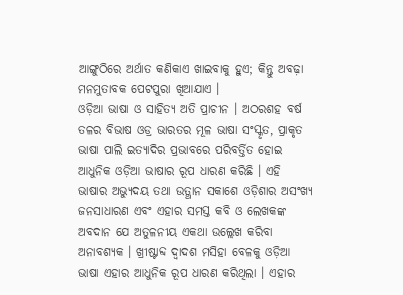ଆଙ୍ଗୁଠିରେ ଅର୍ଥାତ କଣିକାଏ ଖାଇବାକୁ ହୁଏ; କିନ୍ତୁ ଅବଢ଼ା ମନମୁତାବକ ପେଟପୁରା ଖିଆଯାଏ ।
ଓଡ଼ିଆ ଭାଷା ଓ ସାହିତ୍ୟ ଅତି ପ୍ରାଚୀନ । ଅଠରଶହ ବର୍ଷ ତଳର ବିଭାଷ ଓଡ୍ର ଭାରତର ମୂଳ ଭାଷା ସଂସ୍କୃତ, ପ୍ରାକୃତ ଭାଷା ପାଲି ଇତ୍ୟାଦିର ପ୍ରଭାବରେ ପରିବର୍ତ୍ତିତ ହୋଇ ଆଧୁନିକ ଓଡ଼ିଆ ଭାଷାର ରୂପ ଧାରଣ କରିଛି । ଏହି ଭାଷାର ଅଭ୍ୟୁଦୟ ତଥା ଉତ୍ଥାନ ସକାଶେ ଓଡ଼ିଶାର ଅସଂଖ୍ୟ ଜନସାଧାରଣ ଏବଂ ଏହାର ସମସ୍ତ କବି ଓ ଲେଖକଙ୍କ ଅବଦାନ ଯେ ଅତୁଳନୀୟ ଏକଥା ଉଲ୍ଲେଖ କରିବା ଅନାବଶ୍ୟକ । ଖ୍ରୀଷ୍ଟାବ୍ଦ ଦ୍ୱାଦଶ ମସିହା ବେଳକୁ ଓଡ଼ିଆ ଭାଷା ଏହାର ଆଧୁନିକ ରୂପ ଧାରଣ କରିଥିଲା । ଏହାର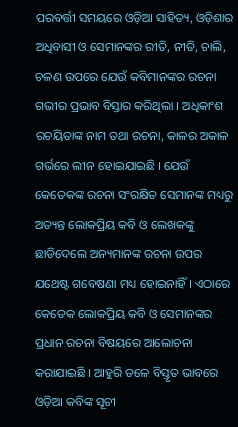ପରବର୍ତ୍ତୀ ସମୟରେ ଓଡ଼ିଆ ସାହିତ୍ୟ, ଓଡ଼ିଶାର ଅଧିବାସୀ ଓ ସେମାନଙ୍କର ରୀତି, ନୀତି, ଚାଲି, ଚଳଣ ଉପରେ ଯେଉଁ କବିମାନଙ୍କର ରଚନା ଗଭୀର ପ୍ରଭାବ ବିସ୍ତାର କରିଥିଲା । ଅଧିକାଂଶ ରଚୟିତାଙ୍କ ନାମ ତଥା ରଚନା, କାଳର ଅକାଳ ଗର୍ଭରେ ଲୀନ ହୋଇଯାଇଛି । ଯେଉଁ କେତେକଙ୍କ ରଚନା ସଂରକ୍ଷିତ ସେମାନଙ୍କ ମଧ୍ୟରୁ ଅତ୍ୟନ୍ତ ଲୋକପ୍ରିୟ କବି ଓ ଲେଖକଙ୍କୁ ଛାଡିଦେଲେ ଅନ୍ୟମାନଙ୍କ ରଚନା ଉପର ଯଥେଷ୍ଟ ଗବେଷଣା ମଧ୍ୟ ହୋଇନାହିଁ । ଏଠାରେ କେତେକ ଲୋକପ୍ରିୟ କବି ଓ ସେମାନଙ୍କର ପ୍ରଧାନ ରଚନା ବିଷୟରେ ଆଲୋଚନା କରାଯାଇଛି । ଆହୁରି ତଳେ ବିସ୍ତୃତ ଭାବରେ ଓଡ଼ିଆ କବିଙ୍କ ସୂଚୀ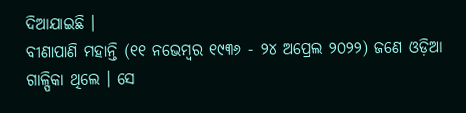ଦିଆଯାଇଛି ।
ବୀଣାପାଣି ମହାନ୍ତି (୧୧ ନଭେମ୍ବର ୧୯୩୬ - ୨୪ ଅପ୍ରେଲ ୨୦୨୨) ଜଣେ ଓଡ଼ିଆ ଗାଳ୍ପିକା ଥିଲେ । ସେ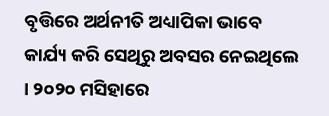ବୃତ୍ତିରେ ଅର୍ଥନୀତି ଅଧ୍ୟାପିକା ଭାବେ କାର୍ଯ୍ୟ କରି ସେଥିରୁ ଅବସର ନେଇଥିଲେ । ୨୦୨୦ ମସିହାରେ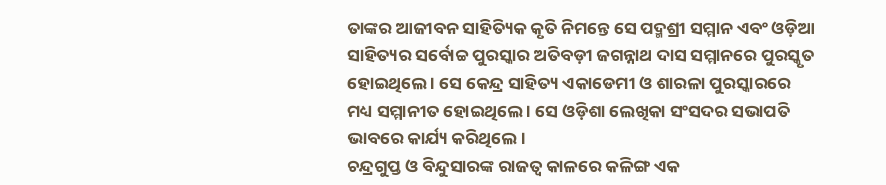ତାଙ୍କର ଆଜୀବନ ସାହିତ୍ୟିକ କୃତି ନିମନ୍ତେ ସେ ପଦ୍ମଶ୍ରୀ ସମ୍ମାନ ଏବଂ ଓଡ଼ିଆ ସାହିତ୍ୟର ସର୍ବୋଚ୍ଚ ପୁରସ୍କାର ଅତିବଡ଼ୀ ଜଗନ୍ନାଥ ଦାସ ସମ୍ମାନରେ ପୁରସ୍କୃତ ହୋଇଥିଲେ । ସେ କେନ୍ଦ୍ର ସାହିତ୍ୟ ଏକାଡେମୀ ଓ ଶାରଳା ପୁରସ୍କାରରେ ମଧ୍ୟ ସମ୍ମାନୀତ ହୋଇଥିଲେ । ସେ ଓଡ଼ିଶା ଲେଖିକା ସଂସଦର ସଭାପତି ଭାବରେ କାର୍ଯ୍ୟ କରିଥିଲେ ।
ଚନ୍ଦ୍ରଗୁପ୍ତ ଓ ବିନ୍ଦୁସାରଙ୍କ ରାଜତ୍ୱ କାଳରେ କଳିଙ୍ଗ ଏକ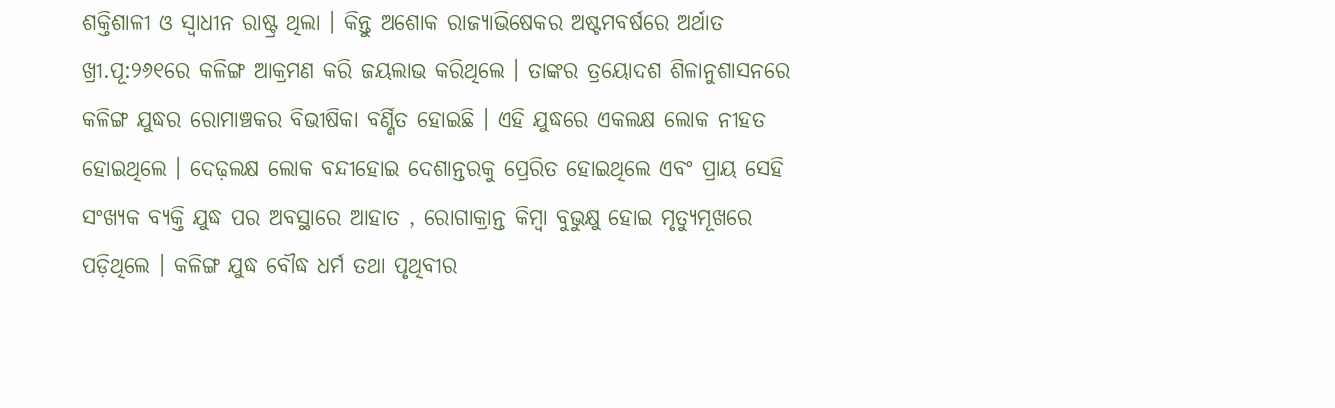ଶକ୍ତିଶାଳୀ ଓ ସ୍ୱାଧୀନ ରାଷ୍ଟ୍ର ଥିଲା । କିନ୍ତୁ ଅଶୋକ ରାଜ୍ୟାଭିଷେକର ଅଷ୍ଟମବର୍ଷରେ ଅର୍ଥାତ ଖ୍ରୀ.ପୂ:୨୬୧ରେ କଳିଙ୍ଗ ଆକ୍ରମଣ କରି ଜୟଲାଭ କରିଥିଲେ । ତାଙ୍କର ତ୍ରୟୋଦଶ ଶିଳାନୁଶାସନରେ କଳିଙ୍ଗ ଯୁଦ୍ଧର ରୋମାଞ୍ଚକର ବିଭୀଷିକା ବର୍ଣ୍ଣିତ ହୋଇଛି । ଏହି ଯୁଦ୍ଧରେ ଏକଲକ୍ଷ ଲୋକ ନୀହତ ହୋଇଥିଲେ । ଦେଢ଼ଲକ୍ଷ ଲୋକ ବନ୍ଦୀହୋଇ ଦେଶାନ୍ତରକୁ ପ୍ରେରିତ ହୋଇଥିଲେ ଏବଂ ପ୍ରାୟ ସେହି ସଂଖ୍ୟକ ବ୍ୟକ୍ତି ଯୁଦ୍ଧ ପର ଅବସ୍ଥାରେ ଆହାତ , ରୋଗାକ୍ରାନ୍ତ କିମ୍ବା ବୁଭୁକ୍ଷୁ ହୋଇ ମୃତ୍ୟୁମୂଖରେ ପଡ଼ିଥିଲେ । କଳିଙ୍ଗ ଯୁଦ୍ଧ ବୌଦ୍ଧ ଧର୍ମ ତଥା ପୃଥିବୀର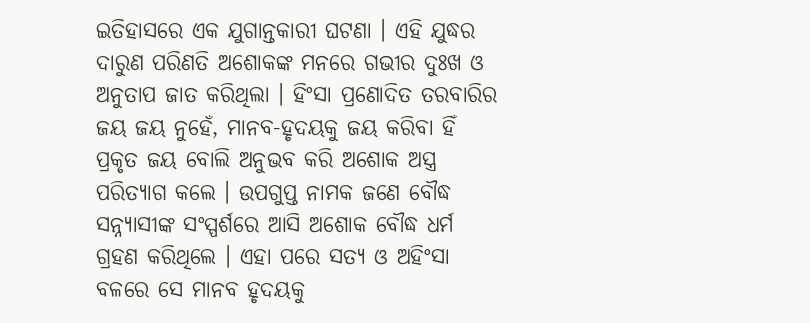ଇତିହାସରେ ଏକ ଯୁଗାନ୍ତକାରୀ ଘଟଣା । ଏହି ଯୁଦ୍ଧର ଦାରୁଣ ପରିଣତି ଅଶୋକଙ୍କ ମନରେ ଗଭୀର ଦୁଃଖ ଓ ଅନୁତାପ ଜାତ କରିଥିଲା । ହିଂସା ପ୍ରଣୋଦିତ ତରବାରିର ଜୟ ଜୟ ନୁହେଁ, ମାନବ-ହୃଦୟକୁ ଜୟ କରିବା ହିଁ ପ୍ରକୃତ ଜୟ ବୋଲି ଅନୁଭବ କରି ଅଶୋକ ଅସ୍ତ୍ର ପରିତ୍ୟାଗ କଲେ । ଉପଗୁପ୍ତ ନାମକ ଜଣେ ବୌଦ୍ଧ ସନ୍ନ୍ୟାସୀଙ୍କ ସଂସ୍ପର୍ଶରେ ଆସି ଅଶୋକ ବୌଦ୍ଧ ଧର୍ମ ଗ୍ରହଣ କରିଥିଲେ । ଏହା ପରେ ସତ୍ୟ ଓ ଅହିଂସା ବଳରେ ସେ ମାନବ ହୃଦୟକୁ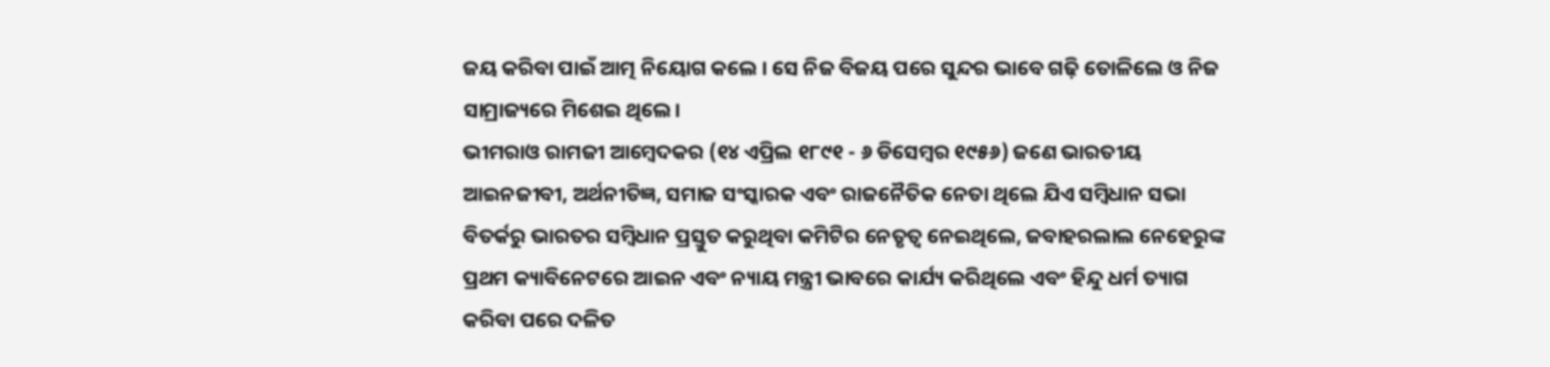ଜୟ କରିବା ପାଇଁ ଆତ୍ମ ନିୟୋଗ କଲେ । ସେ ନିଜ ବିଜୟ ପରେ ସୁନ୍ଦର ଭାବେ ଗଢ଼ି ତୋଳିଲେ ଓ ନିଜ ସାମ୍ରାଜ୍ୟରେ ମିଶେଇ ଥିଲେ।
ଭୀମରାଓ ରାମଜୀ ଆମ୍ବେଦକର (୧୪ ଏପ୍ରିଲ ୧୮୯୧ - ୬ ଡିସେମ୍ବର ୧୯୫୬) ଜଣେ ଭାରତୀୟ ଆଇନଜୀବୀ, ଅର୍ଥନୀତିଜ୍ଞ, ସମାଜ ସଂସ୍କାରକ ଏବଂ ରାଜନୈତିକ ନେତା ଥିଲେ ଯିଏ ସମ୍ବିଧାନ ସଭା ବିତର୍କରୁ ଭାରତର ସମ୍ବିଧାନ ପ୍ରସ୍ତୁତ କରୁଥିବା କମିଟିର ନେତୃତ୍ୱ ନେଇଥିଲେ, ଜବାହରଲାଲ ନେହେରୁଙ୍କ ପ୍ରଥମ କ୍ୟାବିନେଟରେ ଆଇନ ଏବଂ ନ୍ୟାୟ ମନ୍ତ୍ରୀ ଭାବରେ କାର୍ଯ୍ୟ କରିଥିଲେ ଏବଂ ହିନ୍ଦୁ ଧର୍ମ ତ୍ୟାଗ କରିବା ପରେ ଦଳିତ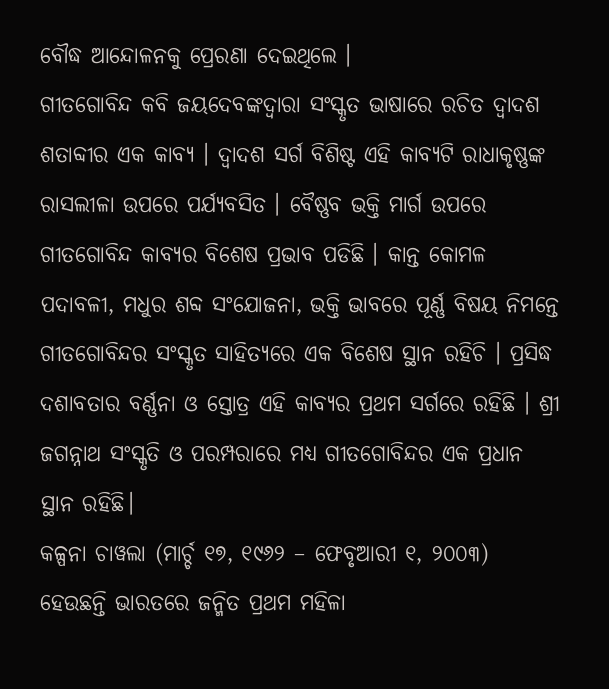ବୌଦ୍ଧ ଆନ୍ଦୋଳନକୁ ପ୍ରେରଣା ଦେଇଥିଲେ ।
ଗୀତଗୋବିନ୍ଦ କବି ଜୟଦେବଙ୍କଦ୍ୱାରା ସଂସ୍କୃତ ଭାଷାରେ ରଚିତ ଦ୍ୱାଦଶ ଶତାବ୍ଦୀର ଏକ କାବ୍ୟ । ଦ୍ୱାଦଶ ସର୍ଗ ବିଶିଷ୍ଟ ଏହି କାବ୍ୟଟି ରାଧାକୃଷ୍ଣଙ୍କ ରାସଲୀଳା ଉପରେ ପର୍ଯ୍ୟବସିତ । ବୈଷ୍ଣବ ଭକ୍ତି ମାର୍ଗ ଉପରେ ଗୀତଗୋବିନ୍ଦ କାବ୍ୟର ବିଶେଷ ପ୍ରଭାବ ପଡିଛି । କାନ୍ତ କୋମଳ ପଦାବଳୀ, ମଧୁର ଶବ୍ଦ ସଂଯୋଜନା, ଭକ୍ତି ଭାବରେ ପୂର୍ଣ୍ଣ ବିଷୟ ନିମନ୍ତେ ଗୀତଗୋବିନ୍ଦର ସଂସ୍କୃତ ସାହିତ୍ୟରେ ଏକ ବିଶେଷ ସ୍ଥାନ ରହିଚି । ପ୍ରସିଦ୍ଧ ଦଶାବତାର ବର୍ଣ୍ଣନା ଓ ସ୍ତୋତ୍ର ଏହି କାବ୍ୟର ପ୍ରଥମ ସର୍ଗରେ ରହିଛି । ଶ୍ରୀ ଜଗନ୍ନାଥ ସଂସ୍କୃତି ଓ ପରମ୍ପରାରେ ମଧ୍ୟ ଗୀତଗୋବିନ୍ଦର ଏକ ପ୍ରଧାନ ସ୍ଥାନ ରହିଛି।
କଳ୍ପନା ଚାୱଲା (ମାର୍ଚ୍ଚ ୧୭, ୧୯୬୨ – ଫେବୃଆରୀ ୧, ୨୦୦୩) ହେଉଛନ୍ତି ଭାରତରେ ଜନ୍ମିତ ପ୍ରଥମ ମହିଳା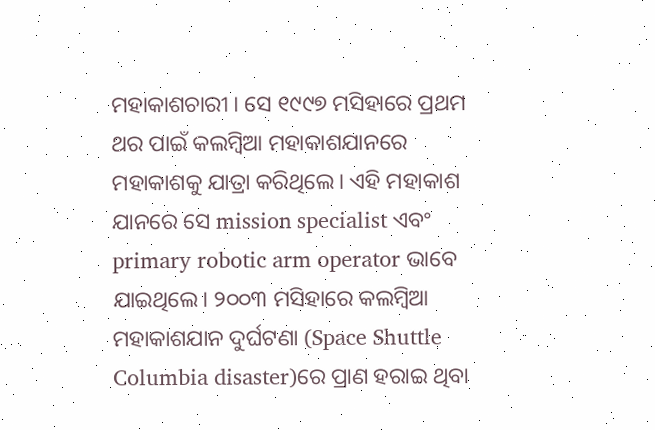ମହାକାଶଚାରୀ । ସେ ୧୯୯୭ ମସିହାରେ ପ୍ରଥମ ଥର ପାଇଁ କଲମ୍ବିଆ ମହାକାଶଯାନରେ ମହାକାଶକୁ ଯାତ୍ରା କରିଥିଲେ। ଏହି ମହାକାଶ ଯାନରେ ସେ mission specialist ଏବଂ primary robotic arm operator ଭାବେ ଯାଇଥିଲେ। ୨୦୦୩ ମସିହାରେ କଲମ୍ବିଆ ମହାକାଶଯାନ ଦୁର୍ଘଟଣା (Space Shuttle Columbia disaster)ରେ ପ୍ରାଣ ହରାଇ ଥିବା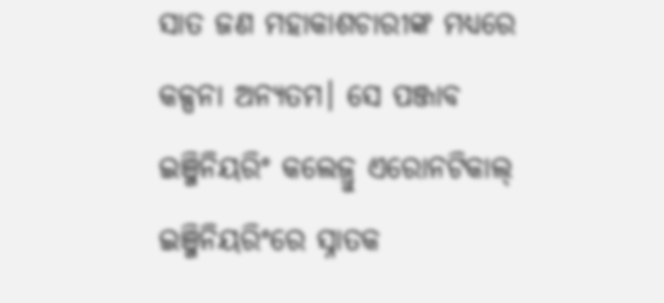ସାତ ଜଣ ମହାକାଶଚାରୀଙ୍କ ମଧ୍ୟରେ କଳ୍ପନା ଅନ୍ୟତମ। ସେ ପଞ୍ଜାବ ଇଞ୍ଜିନିୟରିଂ କଲେଜ୍ରୁ ଏରୋନଟିକାଲ୍ ଇଞ୍ଜିନିୟରିଂରେ ସ୍ନାତକ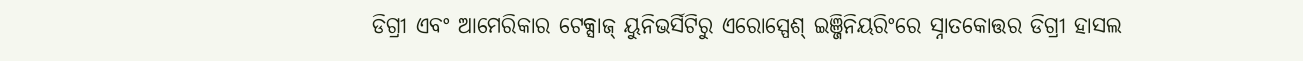ଡିଗ୍ରୀ ଏବଂ ଆମେରିକାର ଟେକ୍ସାଜ୍ ୟୁନିଭର୍ସିଟିରୁ ଏରୋସ୍ପେଶ୍ ଇଞ୍ଜିନିୟରିଂରେ ସ୍ନାତକୋତ୍ତର ଡିଗ୍ରୀ ହାସଲ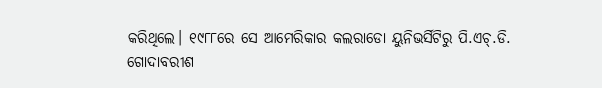କରିଥିଲେ। ୧୯୮୮ରେ ସେ ଆମେରିକାର କଲରାଡୋ ୟୁନିଭର୍ସିଟିରୁ ପି.ଏଚ୍.ଡି.
ଗୋଦାବରୀଶ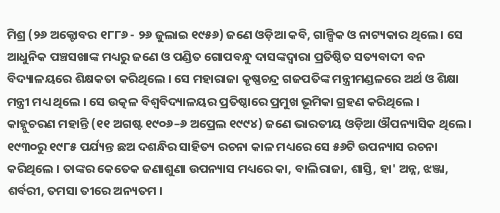ମିଶ୍ର (୨୬ ଅକ୍ଟୋବର ୧୮୮୬ - ୨୬ ଜୁଲାଇ ୧୯୫୬) ଜଣେ ଓଡ଼ିଆ କବି, ଗାଳ୍ପିକ ଓ ନାଟ୍ୟକାର ଥିଲେ । ସେ ଆଧୁନିକ ପଞ୍ଚସଖାଙ୍କ ମଧ୍ୟରୁ ଜଣେ ଓ ପଣ୍ଡିତ ଗୋପବନ୍ଧୁ ଦାସଙ୍କଦ୍ୱାରା ପ୍ରତିଷ୍ଠିତ ସତ୍ୟବାଦୀ ବନ ବିଦ୍ୟାଳୟରେ ଶିକ୍ଷକତା କରିଥିଲେ । ସେ ମହାରାଜା କୃଷ୍ଣଚନ୍ଦ୍ର ଗଜପତିଙ୍କ ମନ୍ତ୍ରୀମଣ୍ଡଳରେ ଅର୍ଥ ଓ ଶିକ୍ଷା ମନ୍ତ୍ରୀ ମଧ୍ୟ ଥିଲେ । ସେ ଉତ୍କଳ ବିଶ୍ୱବିଦ୍ୟାଳୟର ପ୍ରତିଷ୍ଠାରେ ପ୍ରମୁଖ ଭୂମିକା ଗ୍ରହଣ କରିଥିଲେ ।
କାହ୍ନୁଚରଣ ମହାନ୍ତି (୧୧ ଅଗଷ୍ଟ ୧୯୦୬–୬ ଅପ୍ରେଲ ୧୯୯୪) ଜଣେ ଭାରତୀୟ ଓଡ଼ିଆ ଔପନ୍ୟାସିକ ଥିଲେ । ୧୯୩୦ରୁ ୧୯୮୫ ପର୍ଯ୍ୟନ୍ତ ଛଅ ଦଶନ୍ଧିର ସାହିତ୍ୟ ରଚନା କାଳ ମଧ୍ୟରେ ସେ ୫୬ଟି ଉପନ୍ୟାସ ରଚନା କରିଥିଲେ । ତାଙ୍କର କେତେକ ଜଣାଶୁଣା ଉପନ୍ୟାସ ମଧ୍ୟରେ କା, ବାଲିରାଜା, ଶାସ୍ତି, ହା' ଅନ୍ନ, ଝଞ୍ଜା, ଶର୍ବରୀ, ତମସା ତୀରେ ଅନ୍ୟତମ ।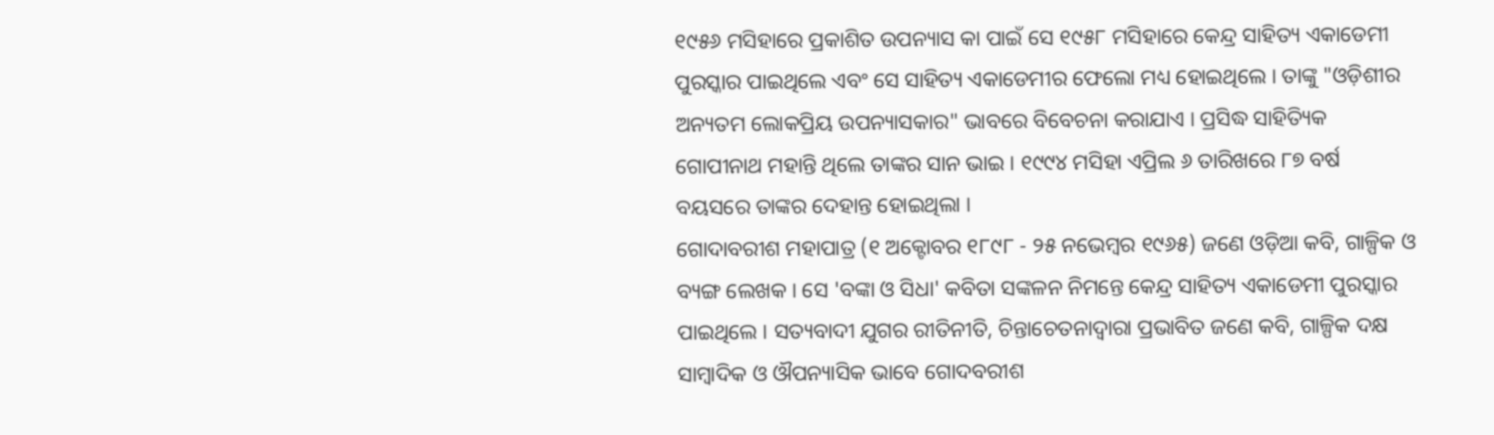୧୯୫୬ ମସିହାରେ ପ୍ରକାଶିତ ଉପନ୍ୟାସ କା ପାଇଁ ସେ ୧୯୫୮ ମସିହାରେ କେନ୍ଦ୍ର ସାହିତ୍ୟ ଏକାଡେମୀ ପୁରସ୍କାର ପାଇଥିଲେ ଏବଂ ସେ ସାହିତ୍ୟ ଏକାଡେମୀର ଫେଲୋ ମଧ୍ୟ ହୋଇଥିଲେ । ତାଙ୍କୁ "ଓଡ଼ିଶୀର ଅନ୍ୟତମ ଲୋକପ୍ରିୟ ଉପନ୍ୟାସକାର" ଭାବରେ ବିବେଚନା କରାଯାଏ । ପ୍ରସିଦ୍ଧ ସାହିତ୍ୟିକ ଗୋପୀନାଥ ମହାନ୍ତି ଥିଲେ ତାଙ୍କର ସାନ ଭାଇ । ୧୯୯୪ ମସିହା ଏପ୍ରିଲ ୬ ତାରିଖରେ ୮୭ ବର୍ଷ ବୟସରେ ତାଙ୍କର ଦେହାନ୍ତ ହୋଇଥିଲା ।
ଗୋଦାବରୀଶ ମହାପାତ୍ର (୧ ଅକ୍ଟୋବର ୧୮୯୮ - ୨୫ ନଭେମ୍ବର ୧୯୬୫) ଜଣେ ଓଡ଼ିଆ କବି, ଗାଳ୍ପିକ ଓ ବ୍ୟଙ୍ଗ ଲେଖକ । ସେ 'ବଙ୍କା ଓ ସିଧା' କବିତା ସଙ୍କଳନ ନିମନ୍ତେ କେନ୍ଦ୍ର ସାହିତ୍ୟ ଏକାଡେମୀ ପୁରସ୍କାର ପାଇଥିଲେ । ସତ୍ୟବାଦୀ ଯୁଗର ରୀତିନୀତି, ଚିନ୍ତାଚେତନାଦ୍ୱାରା ପ୍ରଭାବିତ ଜଣେ କବି, ଗାଳ୍ପିକ ଦକ୍ଷ ସାମ୍ବାଦିକ ଓ ଔପନ୍ୟାସିକ ଭାବେ ଗୋଦବରୀଶ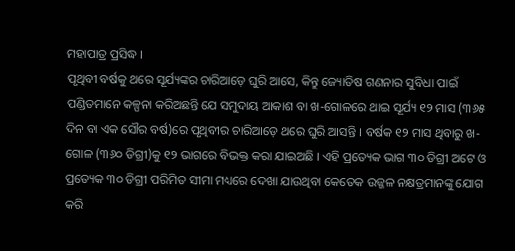ମହାପାତ୍ର ପ୍ରସିଦ୍ଧ ।
ପୃଥିବୀ ବର୍ଷକୁ ଥରେ ସୂର୍ଯ୍ୟଙ୍କର ଚାରିଆଡ଼େ ଘୁରି ଆସେ, କିନ୍ତୁ ଜ୍ୟୋତିଷ ଗଣନାର ସୁବିଧା ପାଇଁ ପଣ୍ଡିତମାନେ କଳ୍ପନା କରିଅଛନ୍ତି ଯେ ସମୁଦାୟ ଆକାଶ ବା ଖ-ଗୋଳରେ ଥାଇ ସୂର୍ଯ୍ୟ ୧୨ ମାସ (୩୬୫ ଦିନ ବା ଏକ ସୌର ବର୍ଷ)ରେ ପୃଥିବୀର ଚାରିଆଡ଼େ ଥରେ ଘୁରି ଆସନ୍ତି । ବର୍ଷକ ୧୨ ମାସ ଥିବାରୁ ଖ-ଗୋଳ (୩୬୦ ଡିଗ୍ରୀ)କୁ ୧୨ ଭାଗରେ ବିଭକ୍ତ କରା ଯାଇଅଛି । ଏହି ପ୍ରତ୍ୟେକ ଭାଗ ୩୦ ଡିଗ୍ରୀ ଅଟେ ଓ ପ୍ରତ୍ୟେକ ୩୦ ଡିଗ୍ରୀ ପରିମିତ ସୀମା ମଧ୍ୟରେ ଦେଖା ଯାଉଥିବା କେତେକ ଉଜ୍ଜଳ ନକ୍ଷତ୍ରମାନଙ୍କୁ ଯୋଗ କରି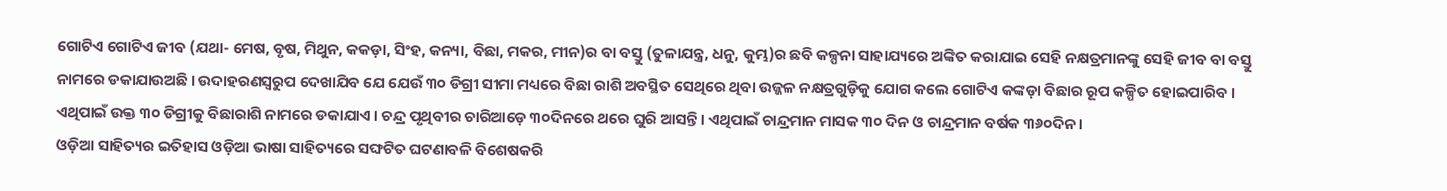ଗୋଟିଏ ଗୋଟିଏ ଜୀବ (ଯଥା- ମେଷ, ବୃଷ, ମିଥୁନ, କକଡ଼ା, ସିଂହ, କନ୍ୟା, ବିଛା, ମକର, ମୀନ)ର ବା ବସ୍ତୁ (ତୁଳାଯନ୍ତ୍ର, ଧନୁ, କୁମ୍ଭ)ର ଛବି କଳ୍ପନା ସାହାଯ୍ୟରେ ଅଙ୍କିତ କରାଯାଇ ସେହି ନକ୍ଷତ୍ରମାନଙ୍କୁ ସେହି ଜୀବ ବା ବସ୍ତୁ ନାମରେ ଡକାଯାଉଅଛି । ଉଦାହରଣସ୍ୱରୁପ ଦେଖାଯିବ ଯେ ଯେଉଁ ୩୦ ଡିଗ୍ରୀ ସୀମା ମଧ୍ୟରେ ବିଛା ରାଶି ଅବସ୍ଥିତ ସେଥିରେ ଥିବା ଉଜ୍ଜଳ ନକ୍ଷତ୍ରଗୁଡ଼ିକୁ ଯୋଗ କଲେ ଗୋଟିଏ କଙ୍କଡ଼ା ବିଛାର ରୂପ କଳ୍ପିତ ହୋଇପାରିବ । ଏଥିପାଇଁ ଉକ୍ତ ୩୦ ଡିଗ୍ରୀକୁ ବିଛାରାଶି ନାମରେ ଡକାଯାଏ । ଚନ୍ଦ୍ର ପୃଥିବୀର ଚାରିଆଡ଼େ ୩୦ଦିନରେ ଥରେ ଘୁରି ଆସନ୍ତି। ଏଥିପାଇଁ ଚାନ୍ଦ୍ରମାନ ମାସକ ୩୦ ଦିନ ଓ ଚାନ୍ଦ୍ରମାନ ବର୍ଷକ ୩୬୦ଦିନ ।
ଓଡ଼ିଆ ସାହିତ୍ୟର ଇତିହାସ ଓଡ଼ିଆ ଭାଷା ସାହିତ୍ୟରେ ସଙ୍ଘଟିତ ଘଟଣାବଳି ବିଶେଷକରି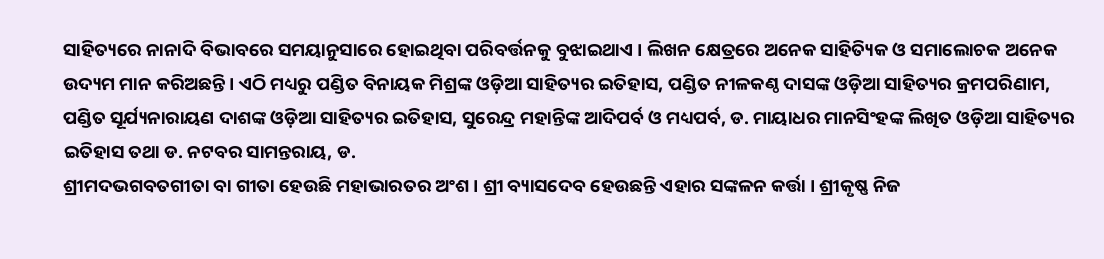ସାହିତ୍ୟରେ ନାନାଦି ବିଭାବରେ ସମୟାନୁସାରେ ହୋଇଥିବା ପରିବର୍ତ୍ତନକୁ ବୁଝାଇଥାଏ । ଲିଖନ କ୍ଷେତ୍ରରେ ଅନେକ ସାହିତ୍ୟିକ ଓ ସମାଲୋଚକ ଅନେକ ଉଦ୍ୟମ ମାନ କରିଅଛନ୍ତି । ଏଠି ମଧ୍ୟରୁ ପଣ୍ଡିତ ବିନାୟକ ମିଶ୍ରଙ୍କ ଓଡ଼ିଆ ସାହିତ୍ୟର ଇତିହାସ, ପଣ୍ଡିତ ନୀଳକଣ୍ଠ ଦାସଙ୍କ ଓଡ଼ିଆ ସାହିତ୍ୟର କ୍ରମପରିଣାମ, ପଣ୍ଡିତ ସୂର୍ଯ୍ୟନାରାୟଣ ଦାଶଙ୍କ ଓଡ଼ିଆ ସାହିତ୍ୟର ଇତିହାସ, ସୁରେନ୍ଦ୍ର ମହାନ୍ତିଙ୍କ ଆଦିପର୍ବ ଓ ମଧ୍ୟପର୍ବ, ଡ. ମାୟାଧର ମାନସିଂହଙ୍କ ଲିଖିତ ଓଡ଼ିଆ ସାହିତ୍ୟର ଇତିହାସ ତଥା ଡ. ନଟବର ସାମନ୍ତରାୟ, ଡ.
ଶ୍ରୀମଦଭଗବତଗୀତା ବା ଗୀତା ହେଉଛି ମହାଭାରତର ଅଂଶ । ଶ୍ରୀ ବ୍ୟାସଦେବ ହେଉଛନ୍ତି ଏହାର ସଙ୍କଳନ କର୍ତ୍ତା । ଶ୍ରୀକୃଷ୍ଣ ନିଜ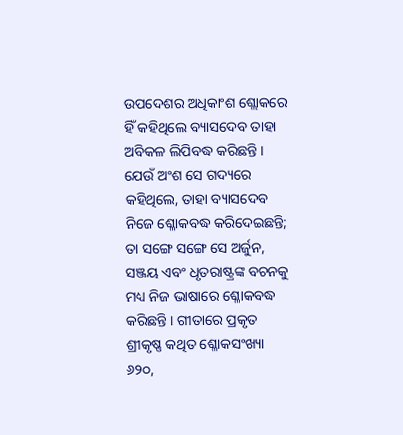ଉପଦେଶର ଅଧିକାଂଶ ଶ୍ଲୋକରେ ହିଁ କହିଥିଲେ ବ୍ୟାସଦେବ ତାହା ଅବିକଳ ଲିପିବଦ୍ଧ କରିଛନ୍ତି । ଯେଉଁ ଅଂଶ ସେ ଗଦ୍ୟରେ କହିଥିଲେ, ତାହା ବ୍ୟାସଦେବ ନିଜେ ଶ୍ଳୋକବଦ୍ଧ କରିଦେଇଛନ୍ତି; ତା ସଙ୍ଗେ ସଙ୍ଗେ ସେ ଅର୍ଜୁନ, ସଞ୍ଜୟ ଏବଂ ଧୃତରାଷ୍ଟ୍ରଙ୍କ ବଚନକୁ ମଧ୍ୟ ନିଜ ଭାଷାରେ ଶ୍ଳୋକବଦ୍ଧ କରିଛନ୍ତି । ଗୀତାରେ ପ୍ରକୃତ ଶ୍ରୀକୃଷ୍ଣ କଥିତ ଶ୍ଳୋକସଂଖ୍ୟା ୬୨୦,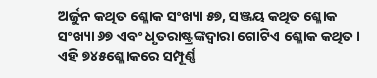ଅର୍ଜୁନ କଥିତ ଶ୍ଳୋକ ସଂଖ୍ୟା ୫୭, ସଞ୍ଜୟ କଥିତ ଶ୍ଳୋକ ସଂଖ୍ୟା ୬୭ ଏବଂ ଧୃତରାଷ୍ଟ୍ରଙ୍କଦ୍ୱାରା ଗୋଟିଏ ଶ୍ଳୋକ କଥିତ । ଏହି ୭୪୫ଶ୍ଳୋକରେ ସମ୍ପୂର୍ଣ୍ଣ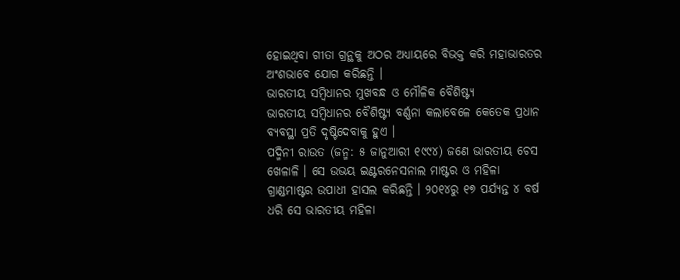ହୋଇଥିବା ଗୀତା ଗ୍ରନ୍ଥକୁ ଅଠର ଅଧ୍ୟାୟରେ ବିଭକ୍ତ କରି ମହାଭାରତର ଅଂଶଭାବେ ଯୋଗ କରିଛନ୍ତି ।
ଭାରତୀୟ ସମ୍ବିଧାନର ମୁଖବନ୍ଧ ଓ ମୌଳିକ ବୈଶିଷ୍ଟ୍ୟ
ଭାରତୀୟ ସମ୍ବିଧାନର ବୈଶିଷ୍ଟ୍ୟ ବର୍ଣ୍ଣନା କଲାବେଳେ କେତେକ ପ୍ରଧାନ ବ୍ୟବସ୍ଥା ପ୍ରତି ଦୃଷ୍ଟିଦେବାକୁ ହୁଏ ।
ପଦ୍ମିନୀ ରାଉତ (ଜନ୍ମ: ୫ ଜାନୁଆରୀ ୧୯୯୪) ଜଣେ ଭାରତୀୟ ଚେସ ଖେଳାଳି । ସେ ଉଭୟ ଇଣ୍ଟରନେସନାଲ ମାଷ୍ଟର ଓ ମହିଳା ଗ୍ରାଣ୍ଡମାଷ୍ଟର ଉପାଧୀ ହାସଲ କରିଛନ୍ତି । ୨୦୧୪ରୁ ୧୭ ପର୍ଯ୍ୟନ୍ତ ୪ ବର୍ଷ ଧରି ସେ ଭାରତୀୟ ମହିଳା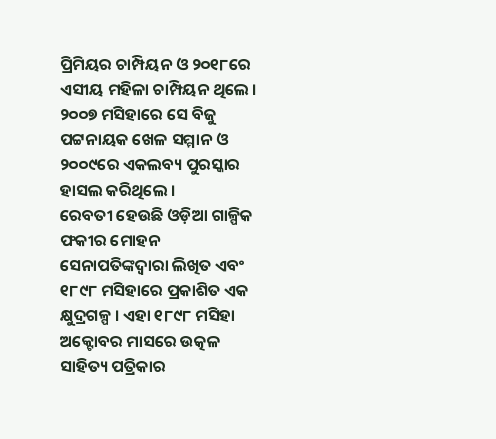ପ୍ରିମିୟର ଚାମ୍ପିୟନ ଓ ୨୦୧୮ରେ ଏସୀୟ ମହିଳା ଚାମ୍ପିୟନ ଥିଲେ । ୨୦୦୭ ମସିହାରେ ସେ ବିଜୁ ପଟ୍ଟନାୟକ ଖେଳ ସମ୍ମାନ ଓ ୨୦୦୯ରେ ଏକଲବ୍ୟ ପୁରସ୍କାର ହାସଲ କରିଥିଲେ ।
ରେବତୀ ହେଉଛି ଓଡ଼ିଆ ଗାଳ୍ପିକ ଫକୀର ମୋହନ ସେନାପତିଙ୍କଦ୍ୱାରା ଲିଖିତ ଏବଂ ୧୮୯୮ ମସିହାରେ ପ୍ରକାଶିତ ଏକ କ୍ଷୁଦ୍ରଗଳ୍ପ । ଏହା ୧୮୯୮ ମସିହା ଅକ୍ଟୋବର ମାସରେ ଉତ୍କଳ ସାହିତ୍ୟ ପତ୍ରିକାର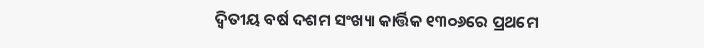ଦ୍ୱିତୀୟ ବର୍ଷ ଦଶମ ସଂଖ୍ୟା କାର୍ତ୍ତିକ ୧୩୦୬ରେ ପ୍ରଥମେ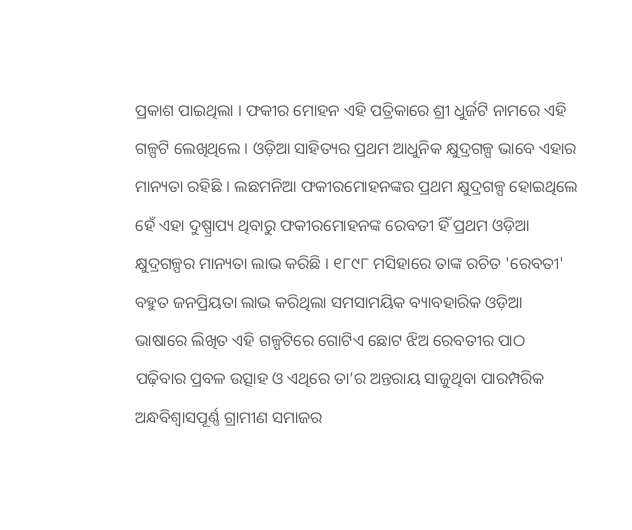ପ୍ରକାଶ ପାଇଥିଲା । ଫକୀର ମୋହନ ଏହି ପତ୍ରିକାରେ ଶ୍ରୀ ଧୁର୍ଜଟି ନାମରେ ଏହି ଗଳ୍ପଟି ଲେଖିଥିଲେ । ଓଡ଼ିଆ ସାହିତ୍ୟର ପ୍ରଥମ ଆଧୁନିକ କ୍ଷୁଦ୍ରଗଳ୍ପ ଭାବେ ଏହାର ମାନ୍ୟତା ରହିଛି । ଲଛମନିଆ ଫକୀରମୋହନଙ୍କର ପ୍ରଥମ କ୍ଷୁଦ୍ରଗଳ୍ପ ହୋଇଥିଲେ ହେଁ ଏହା ଦୁଷ୍ପ୍ରାପ୍ୟ ଥିବାରୁ ଫକୀରମୋହନଙ୍କ ରେବତୀ ହିଁ ପ୍ରଥମ ଓଡ଼ିଆ କ୍ଷୁଦ୍ରଗଳ୍ପର ମାନ୍ୟତା ଲାଭ କରିଛି । ୧୮୯୮ ମସିହାରେ ତାଙ୍କ ରଚିତ 'ରେବତୀ' ବହୁତ ଜନପ୍ରିୟତା ଲାଭ କରିଥିଲା ସମସାମୟିକ ବ୍ୟାବହାରିକ ଓଡ଼ିଆ ଭାଷାରେ ଲିଖିତ ଏହି ଗଳ୍ପଟିରେ ଗୋଟିଏ ଛୋଟ ଝିଅ ରେବତୀର ପାଠ ପଢ଼ିବାର ପ୍ରବଳ ଉତ୍ସାହ ଓ ଏଥିରେ ତା’ର ଅନ୍ତରାୟ ସାଜୁଥିବା ପାରମ୍ପରିକ ଅନ୍ଧବିଶ୍ୱାସପୂର୍ଣ୍ଣ ଗ୍ରାମୀଣ ସମାଜର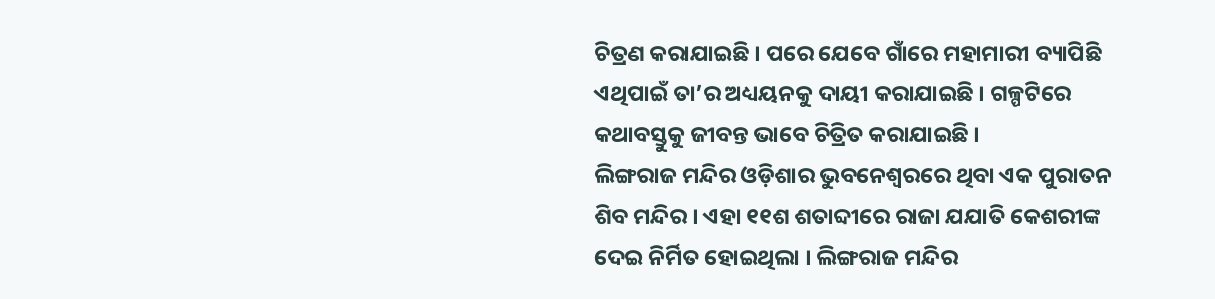ଚିତ୍ରଣ କରାଯାଇଛି । ପରେ ଯେବେ ଗାଁରେ ମହାମାରୀ ବ୍ୟାପିଛି ଏଥିପାଇଁ ତା’ର ଅଧ୍ୟୟନକୁ ଦାୟୀ କରାଯାଇଛି । ଗଳ୍ପଟିରେ କଥାବସ୍ତୁକୁ ଜୀବନ୍ତ ଭାବେ ଚିତ୍ରିତ କରାଯାଇଛି ।
ଲିଙ୍ଗରାଜ ମନ୍ଦିର ଓଡ଼ିଶାର ଭୁବନେଶ୍ୱରରେ ଥିବା ଏକ ପୁରାତନ ଶିବ ମନ୍ଦିର । ଏହା ୧୧ଶ ଶତାବ୍ଦୀରେ ରାଜା ଯଯାତି କେଶରୀଙ୍କ ଦେଇ ନିର୍ମିତ ହୋଇଥିଲା । ଲିଙ୍ଗରାଜ ମନ୍ଦିର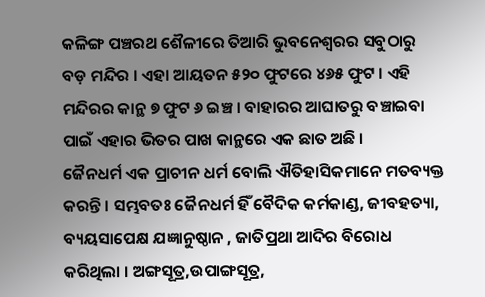କଳିଙ୍ଗ ପଞ୍ଚରଥ ଶୈଳୀରେ ତିଆରି ଭୁବନେଶ୍ୱରର ସବୁଠାରୁ ବଡ଼ ମନ୍ଦିର । ଏହା ଆୟତନ ୫୨୦ ଫୁଟରେ ୪୬୫ ଫୁଟ । ଏହି ମନ୍ଦିରର କାନ୍ଥ ୭ ଫୁଟ ୬ ଇଞ୍ଚ । ବାହାରର ଆଘାତରୁ ବଞ୍ଚାଇବା ପାଇଁ ଏହାର ଭିତର ପାଖ କାନ୍ଥରେ ଏକ ଛାତ ଅଛି ।
ଜୈନଧର୍ମ ଏକ ପ୍ରାଚୀନ ଧର୍ମ ବୋଲି ଐତିହାସିକମାନେ ମତବ୍ୟକ୍ତ କରନ୍ତି । ସମ୍ଭବତଃ ଜୈନଧର୍ମ ହିଁ ବୈଦିକ କର୍ମକାଣ୍ଡ, ଜୀବହତ୍ୟା, ବ୍ୟୟସାପେକ୍ଷ ଯଜ୍ଞାନୁଷ୍ଠାନ , ଜାତିପ୍ରଥା ଆଦିର ବିରୋଧ କରିଥିଲା । ଅଙ୍ଗସୂତ୍ର,ଉପାଙ୍ଗସୂତ୍ର,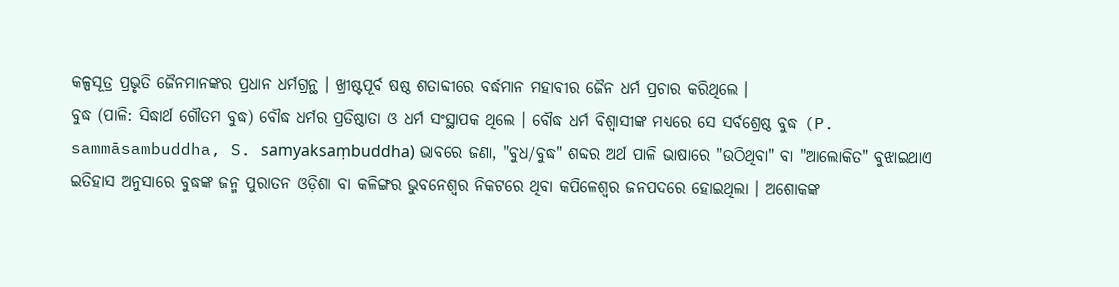କଳ୍ପସୂତ୍ର ପ୍ରଭୃତି ଜୈନମାନଙ୍କର ପ୍ରଧାନ ଧର୍ମଗ୍ରନ୍ଥ । ଖ୍ରୀଷ୍ଟପୂର୍ବ ଷଷ୍ଠ ଶତାବ୍ଦୀରେ ବର୍ଦ୍ଧମାନ ମହାବୀର ଜୈନ ଧର୍ମ ପ୍ରଚାର କରିଥିଲେ ।
ବୁଦ୍ଧ (ପାଳି: ସିଦ୍ଧାର୍ଥ ଗୌତମ ବୁଦ୍ଧ) ବୌଦ୍ଧ ଧର୍ମର ପ୍ରତିଷ୍ଠାତା ଓ ଧର୍ମ ସଂସ୍ଥାପକ ଥିଲେ । ବୌଦ୍ଧ ଧର୍ମ ବିଶ୍ୱାସୀଙ୍କ ମଧ୍ୟରେ ସେ ସର୍ବଶ୍ରେଷ୍ଠ ବୁଦ୍ଧ (P. sammāsambuddha, S. samyaksaṃbuddha) ଭାବରେ ଜଣା, "ବୁଧ/ବୁଦ୍ଧ" ଶବ୍ଦର ଅର୍ଥ ପାଳି ଭାଷାରେ "ଉଠିଥିବା" ବା "ଆଲୋକିତ" ବୁଝାଇଥାଏ ଇତିହାସ ଅନୁସାରେ ବୁଦ୍ଧଙ୍କ ଜନ୍ମ ପୁରାତନ ଓଡ଼ିଶା ବା କଳିଙ୍ଗର ଭୁବନେଶ୍ୱର ନିକଟରେ ଥିବା କପିଳେଶ୍ୱର ଜନପଦରେ ହୋଇଥିଲା । ଅଶୋକଙ୍କ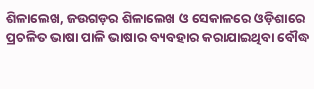ଶିଳାଲେଖ, ଜଉଗଡ଼ର ଶିଳାଲେଖ ଓ ସେକାଳରେ ଓଡ଼ିଶାରେ ପ୍ରଚଳିତ ଭାଷା ପାଳି ଭାଷାର ବ୍ୟବହାର କରାଯାଇଥିବା ବୌଦ୍ଧ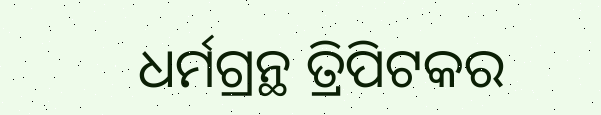ଧର୍ମଗ୍ରନ୍ଥ ତ୍ରିପିଟକର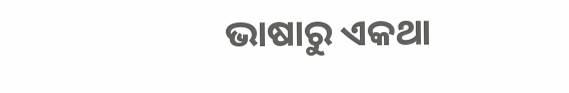ଭାଷାରୁ ଏକଥା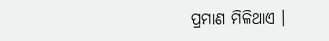ପ୍ରମାଣ ମିଳିଥାଏ ।